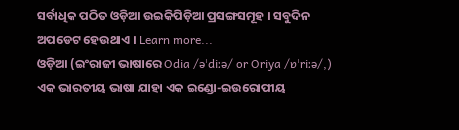ସର୍ବାଧିକ ପଠିତ ଓଡ଼ିଆ ଉଇକିପିଡ଼ିଆ ପ୍ରସଙ୍ଗସମୂହ । ସବୁଦିନ ଅପଡେଟ ହେଉଥାଏ । Learn more...
ଓଡ଼ିଆ (ଇଂରାଜୀ ଭାଷାରେ Odia /əˈdiːə/ or Oriya /ɒˈriːə/,) ଏକ ଭାରତୀୟ ଭାଷା ଯାହା ଏକ ଇଣ୍ଡୋ-ଇଉରୋପୀୟ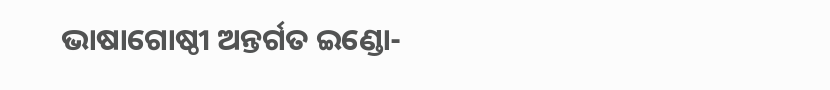ଭାଷାଗୋଷ୍ଠୀ ଅନ୍ତର୍ଗତ ଇଣ୍ଡୋ-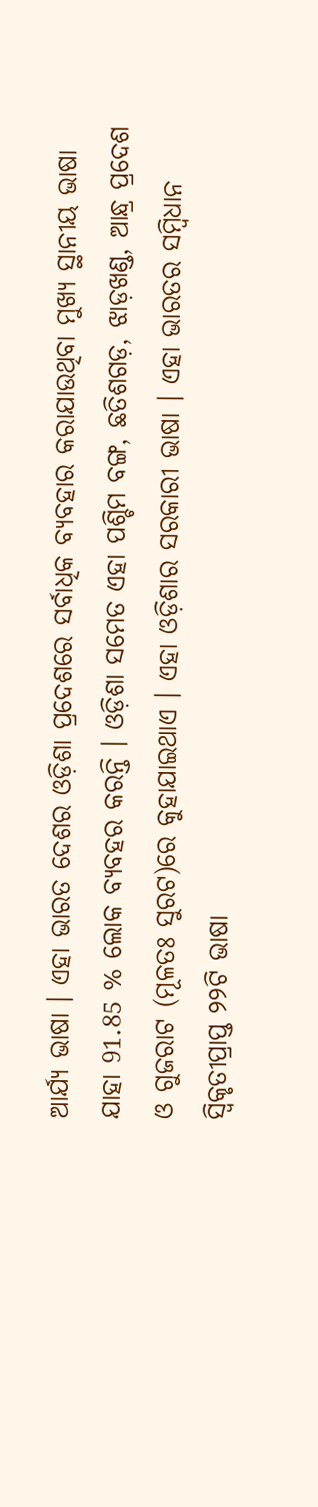ଆର୍ଯ୍ୟ ଭାଷା । ଏହା ଭାରତ ଦେଶର ଓଡ଼ିଶା ପ୍ରଦେଶରେ ସର୍ବାଧିକ ବ୍ୟବହାର କରାଯାଉଥିବା ମୁଖ୍ୟ ସ୍ଥାନୀୟ ଭାଷା ଯାହା 91.85 % ଲୋକ ବ୍ୟବହର କରନ୍ତି । ଓଡ଼ିଶା ସମେତ ଏହା ପଶ୍ଚିମ ବଙ୍ଗ, ଛତିଶଗଡ଼, ଝାଡ଼ଖଣ୍ଡ, ଆନ୍ଧ୍ର ପ୍ରଦେଶ ଓ ଗୁଜରାଟ (ମୂଳତଃ ସୁରଟ)ରେ କୁହାଯାଇଥାଏ । ଏହା ଓଡ଼ିଶାର ସରକାରୀ ଭାଷା । ଏହା ଭାରତର ସମ୍ବିଧାନ ସ୍ୱିକୃତୀପ୍ରାପ୍ତ ୨୨ଟି ଭାଷା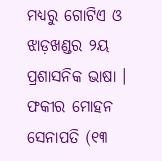ମଧ୍ୟରୁ ଗୋଟିଏ ଓ ଝାଡ଼ଖଣ୍ଡର ୨ୟ ପ୍ରଶାସନିକ ଭାଷା ।
ଫକୀର ମୋହନ ସେନାପତି (୧୩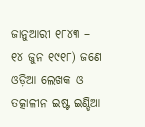ଜାନୁଆରୀ ୧୮୪୩ – ୧୪ ଜୁନ ୧୯୧୮) ଜଣେ ଓଡ଼ିଆ ଲେଖକ ଓ ତତ୍କାଳୀନ ଇଷ୍ଟ ଇଣ୍ଡିଆ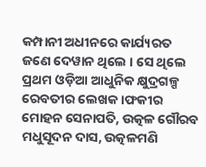କମ୍ପାନୀ ଅଧୀନରେ କାର୍ଯ୍ୟରତ ଜଣେ ଦେୱାନ ଥିଲେ । ସେ ଥିଲେ ପ୍ରଥମ ଓଡ଼ିଆ ଆଧୁନିକ କ୍ଷୁଦ୍ରଗଳ୍ପ ରେବତୀର ଲେଖକ ।ଫକୀର ମୋହନ ସେନାପତି, ଉତ୍କଳ ଗୌରବ ମଧୁସୂଦନ ଦାସ, ଉତ୍କଳମଣି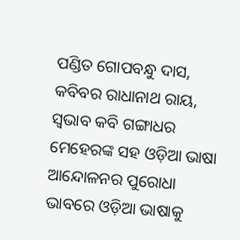ପଣ୍ଡିତ ଗୋପବନ୍ଧୁ ଦାସ, କବିବର ରାଧାନାଥ ରାୟ, ସ୍ୱଭାବ କବି ଗଙ୍ଗାଧର ମେହେରଙ୍କ ସହ ଓଡ଼ିଆ ଭାଷା ଆନ୍ଦୋଳନର ପୁରୋଧା ଭାବରେ ଓଡ଼ିଆ ଭାଷାକୁ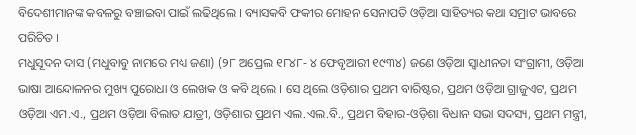ବିଦେଶୀମାନଙ୍କ କବଳରୁ ବଞ୍ଚାଇବା ପାଇଁ ଲଢିଥିଲେ । ବ୍ୟାସକବି ଫକୀର ମୋହନ ସେନାପତି ଓଡ଼ିଆ ସାହିତ୍ୟର କଥା ସମ୍ରାଟ ଭାବରେ ପରିଚିତ ।
ମଧୁସୂଦନ ଦାସ (ମଧୁବାବୁ ନାମରେ ମଧ୍ୟ ଜଣା) (୨୮ ଅପ୍ରେଲ ୧୮୪୮- ୪ ଫେବୃଆରୀ ୧୯୩୪) ଜଣେ ଓଡ଼ିଆ ସ୍ୱାଧୀନତା ସଂଗ୍ରାମୀ, ଓଡ଼ିଆ ଭାଷା ଆନ୍ଦୋଳନର ମୁଖ୍ୟ ପୁରୋଧା ଓ ଲେଖକ ଓ କବି ଥିଲେ । ସେ ଥିଲେ ଓଡ଼ିଶାର ପ୍ରଥମ ବାରିଷ୍ଟର, ପ୍ରଥମ ଓଡ଼ିଆ ଗ୍ରାଜୁଏଟ, ପ୍ରଥମ ଓଡ଼ିଆ ଏମ.ଏ., ପ୍ରଥମ ଓଡ଼ିଆ ବିଲାତ ଯାତ୍ରୀ, ଓଡ଼ିଶାର ପ୍ରଥମ ଏଲ.ଏଲ.ବି., ପ୍ରଥମ ବିହାର-ଓଡ଼ିଶା ବିଧାନ ସଭା ସଦସ୍ୟ, ପ୍ରଥମ ମନ୍ତ୍ରୀ,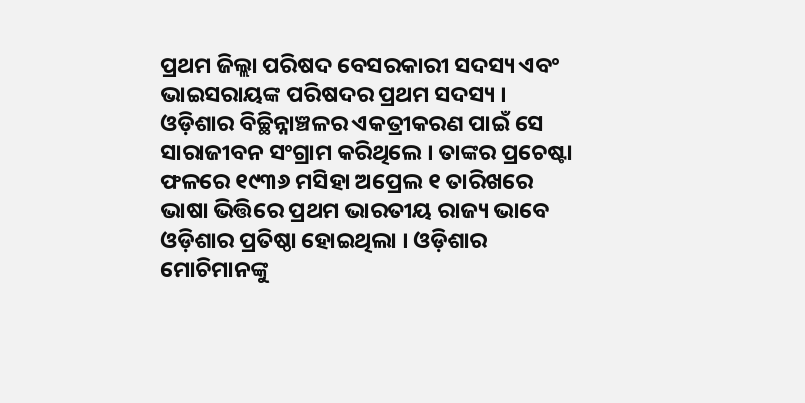ପ୍ରଥମ ଜିଲ୍ଲା ପରିଷଦ ବେସରକାରୀ ସଦସ୍ୟ ଏବଂ ଭାଇସରାୟଙ୍କ ପରିଷଦର ପ୍ରଥମ ସଦସ୍ୟ । ଓଡ଼ିଶାର ବିଚ୍ଛିନ୍ନାଞ୍ଚଳର ଏକତ୍ରୀକରଣ ପାଇଁ ସେ ସାରାଜୀବନ ସଂଗ୍ରାମ କରିଥିଲେ । ତାଙ୍କର ପ୍ରଚେଷ୍ଟା ଫଳରେ ୧୯୩୬ ମସିହା ଅପ୍ରେଲ ୧ ତାରିଖରେ ଭାଷା ଭିତ୍ତିରେ ପ୍ରଥମ ଭାରତୀୟ ରାଜ୍ୟ ଭାବେ ଓଡ଼ିଶାର ପ୍ରତିଷ୍ଠା ହୋଇଥିଲା । ଓଡ଼ିଶାର ମୋଚିମାନଙ୍କୁ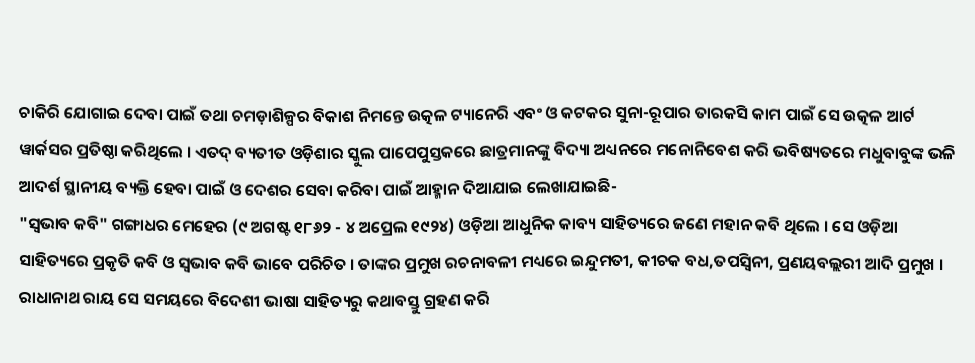ଚାକିରି ଯୋଗାଇ ଦେବା ପାଇଁ ତଥା ଚମଡ଼ାଶିଳ୍ପର ବିକାଶ ନିମନ୍ତେ ଉତ୍କଳ ଟ୍ୟାନେରି ଏବଂ ଓ କଟକର ସୁନା-ରୂପାର ତାରକସି କାମ ପାଇଁ ସେ ଉତ୍କଳ ଆର୍ଟ ୱାର୍କସର ପ୍ରତିଷ୍ଠା କରିଥିଲେ । ଏତଦ୍ ବ୍ୟତୀତ ଓଡ଼ିଶାର ସ୍କୁଲ ପାପେପୁସ୍ତକରେ ଛାତ୍ରମାନଙ୍କୁ ବିଦ୍ୟା ଅଧ୍ୟନରେ ମନୋନିବେଶ କରି ଭବିଷ୍ୟତରେ ମଧୁବାବୁଙ୍କ ଭଳି ଆଦର୍ଶ ସ୍ଥାନୀୟ ବ୍ୟକ୍ତି ହେବା ପାଇଁ ଓ ଦେଶର ସେବା କରିବା ପାଇଁ ଆହ୍ମାନ ଦିଆଯାଇ ଲେଖାଯାଇଛି-
"ସ୍ୱଭାବ କବି" ଗଙ୍ଗାଧର ମେହେର (୯ ଅଗଷ୍ଟ ୧୮୬୨ - ୪ ଅପ୍ରେଲ ୧୯୨୪) ଓଡ଼ିଆ ଆଧୁନିକ କାବ୍ୟ ସାହିତ୍ୟରେ ଜଣେ ମହାନ କବି ଥିଲେ । ସେ ଓଡ଼ିଆ ସାହିତ୍ୟରେ ପ୍ରକୃତି କବି ଓ ସ୍ୱଭାବ କବି ଭାବେ ପରିଚିତ । ତାଙ୍କର ପ୍ରମୁଖ ରଚନାବଳୀ ମଧ୍ୟରେ ଇନ୍ଦୁମତୀ, କୀଚକ ବଧ,ତପସ୍ୱିନୀ, ପ୍ରଣୟବଲ୍ଲରୀ ଆଦି ପ୍ରମୁଖ । ରାଧାନାଥ ରାୟ ସେ ସମୟରେ ବିଦେଶୀ ଭାଷା ସାହିତ୍ୟରୁ କଥାବସ୍ତୁ ଗ୍ରହଣ କରି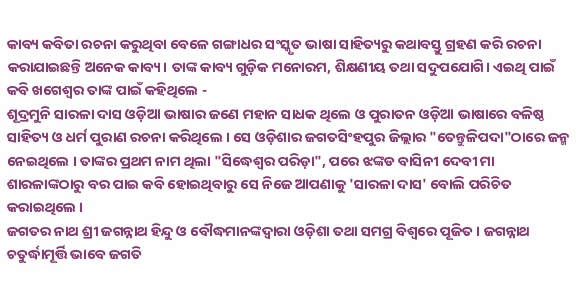କାବ୍ୟ କବିତା ରଚନା କରୁଥିବା ବେଳେ ଗଙ୍ଗାଧର ସଂସ୍କୃତ ଭାଷା ସାହିତ୍ୟରୁ କଥାବସ୍ତୁ ଗ୍ରହଣ କରି ରଚନା କରାଯାଇଛନ୍ତି ଅନେକ କାବ୍ୟ। ତାଙ୍କ କାବ୍ୟ ଗୁଡ଼ିକ ମନୋରମ, ଶିକ୍ଷଣୀୟ ତଥା ସଦୁପଯୋଗି। ଏଇଥି ପାଇଁ କବି ଖଗେଶ୍ବର ତାଙ୍କ ପାଇଁ କହିଥିଲେ -
ଶୂଦ୍ରମୁନି ସାରଳା ଦାସ ଓଡ଼ିଆ ଭାଷାର ଜଣେ ମହାନ ସାଧକ ଥିଲେ ଓ ପୁରାତନ ଓଡ଼ିଆ ଭାଷାରେ ବଳିଷ୍ଠ ସାହିତ୍ୟ ଓ ଧର୍ମ ପୁରାଣ ରଚନା କରିଥିଲେ । ସେ ଓଡ଼ିଶାର ଜଗତସିଂହପୁର ଜିଲ୍ଲାର "ତେନ୍ତୁଳିପଦା"ଠାରେ ଜନ୍ମ ନେଇଥିଲେ । ତାଙ୍କର ପ୍ରଥମ ନାମ ଥିଲା "ସିଦ୍ଧେଶ୍ୱର ପରିଡ଼ା", ପରେ ଝଙ୍କଡ ବାସିନୀ ଦେବୀ ମା ଶାରଳାଙ୍କଠାରୁ ବର ପାଇ କବି ହୋଇଥିବାରୁ ସେ ନିଜେ ଆପଣାକୁ 'ସାରଳା ଦାସ' ବୋଲି ପରିଚିତ କରାଇଥିଲେ ।
ଜଗତର ନାଥ ଶ୍ରୀ ଜଗନ୍ନାଥ ହିନ୍ଦୁ ଓ ବୌଦ୍ଧମାନଙ୍କଦ୍ୱାରା ଓଡ଼ିଶା ତଥା ସମଗ୍ର ବିଶ୍ଵରେ ପୂଜିତ । ଜଗନ୍ନାଥ ଚତୁର୍ଦ୍ଧାମୂର୍ତ୍ତି ଭାବେ ଜଗତି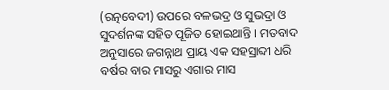(ରତ୍ନବେଦୀ) ଉପରେ ବଳଭଦ୍ର ଓ ସୁଭଦ୍ରା ଓ ସୁଦର୍ଶନଙ୍କ ସହିତ ପୂଜିତ ହୋଇଥାନ୍ତି । ମତବାଦ ଅନୁସାରେ ଜଗନ୍ନାଥ ପ୍ରାୟ ଏକ ସହସ୍ରାବ୍ଦୀ ଧରି ବର୍ଷର ବାର ମାସରୁ ଏଗାର ମାସ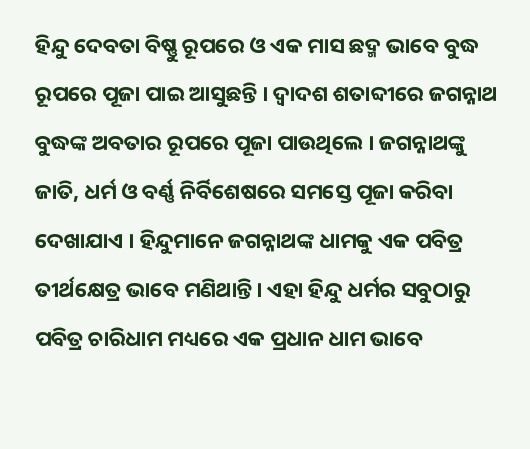ହିନ୍ଦୁ ଦେବତା ବିଷ୍ଣୁ ରୂପରେ ଓ ଏକ ମାସ ଛଦ୍ମ ଭାବେ ବୁଦ୍ଧ ରୂପରେ ପୂଜା ପାଇ ଆସୁଛନ୍ତି । ଦ୍ୱାଦଶ ଶତାବ୍ଦୀରେ ଜଗନ୍ନାଥ ବୁଦ୍ଧଙ୍କ ଅବତାର ରୂପରେ ପୂଜା ପାଉଥିଲେ । ଜଗନ୍ନାଥଙ୍କୁ ଜାତି, ଧର୍ମ ଓ ବର୍ଣ୍ଣ ନିର୍ବିଶେଷରେ ସମସ୍ତେ ପୂଜା କରିବା ଦେଖାଯାଏ । ହିନ୍ଦୁମାନେ ଜଗନ୍ନାଥଙ୍କ ଧାମକୁ ଏକ ପବିତ୍ର ତୀର୍ଥକ୍ଷେତ୍ର ଭାବେ ମଣିଥାନ୍ତି। ଏହା ହିନ୍ଦୁ ଧର୍ମର ସବୁଠାରୁ ପବିତ୍ର ଚାରିଧାମ ମଧ୍ୟରେ ଏକ ପ୍ରଧାନ ଧାମ ଭାବେ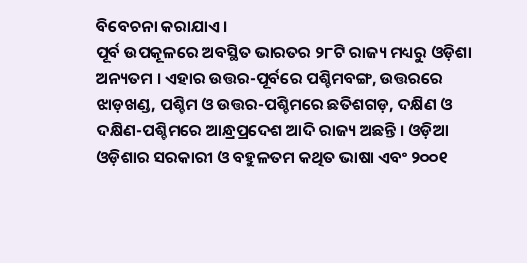ବିବେଚନା କରାଯାଏ ।
ପୂର୍ବ ଉପକୂଳରେ ଅବସ୍ଥିତ ଭାରତର ୨୮ଟି ରାଜ୍ୟ ମଧ୍ୟରୁ ଓଡ଼ିଶା ଅନ୍ୟତମ । ଏହାର ଉତ୍ତର-ପୂର୍ବରେ ପଶ୍ଚିମବଙ୍ଗ, ଉତ୍ତରରେ ଝାଡ଼ଖଣ୍ଡ, ପଶ୍ଚିମ ଓ ଉତ୍ତର-ପଶ୍ଚିମରେ ଛତିଶଗଡ଼, ଦକ୍ଷିଣ ଓ ଦକ୍ଷିଣ-ପଶ୍ଚିମରେ ଆନ୍ଧ୍ରପ୍ରଦେଶ ଆଦି ରାଜ୍ୟ ଅଛନ୍ତି । ଓଡ଼ିଆ ଓଡ଼ିଶାର ସରକାରୀ ଓ ବହୁଳତମ କଥିତ ଭାଷା ଏବଂ ୨୦୦୧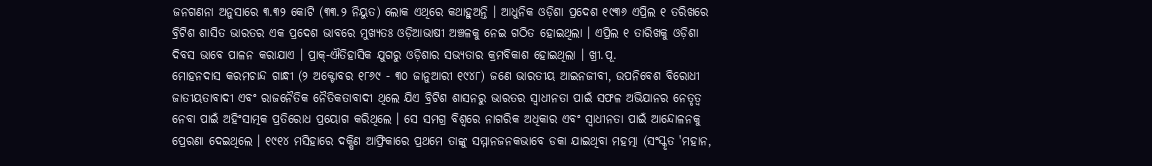ଜନଗଣନା ଅନୁସାରେ ୩.୩୨ କୋଟି (୩୩.୨ ନିୟୁତ) ଲୋକ ଏଥିରେ କଥାହୁଅନ୍ତି । ଆଧୁନିକ ଓଡ଼ିଶା ପ୍ରଦେଶ ୧୯୩୬ ଏପ୍ରିଲ ୧ ତରିଖରେ ବ୍ରିଟିଶ ଶାସିତ ଭାରତର ଏକ ପ୍ରଦେଶ ଭାବରେ ମୁଖ୍ୟତଃ ଓଡ଼ିଆଭାଷୀ ଅଞ୍ଚଳକୁ ନେଇ ଗଠିତ ହୋଇଥିଲା । ଏପ୍ରିଲ ୧ ତାରିଖକୁ ଓଡ଼ିଶା ଦିବସ ଭାବେ ପାଳନ କରାଯାଏ । ପ୍ରାକ୍-ଐତିହାସିକ ଯୁଗରୁ ଓଡ଼ିଶାର ସଭ୍ୟତାର କ୍ରମବିକାଶ ହୋଇଥିଲା । ଖ୍ରୀ.ପୂ.
ମୋହନଦାସ କରମଚାନ୍ଦ ଗାନ୍ଧୀ (୨ ଅକ୍ଟୋବର ୧୮୬୯ - ୩୦ ଜାନୁଆରୀ ୧୯୪୮) ଜଣେ ଭାରତୀୟ ଆଇନଜୀବୀ, ଉପନିବେଶ ବିରୋଧୀ ଜାତୀୟତାବାଦୀ ଏବଂ ରାଜନୈତିକ ନୈତିକତାବାଦୀ ଥିଲେ ଯିଏ ବ୍ରିଟିଶ ଶାସନରୁ ଭାରତର ସ୍ୱାଧୀନତା ପାଇଁ ସଫଳ ଅଭିଯାନର ନେତୃତ୍ୱ ନେବା ପାଇଁ ଅହିଂସାତ୍ମକ ପ୍ରତିରୋଧ ପ୍ରୟୋଗ କରିଥିଲେ । ସେ ସମଗ୍ର ବିଶ୍ୱରେ ନାଗରିକ ଅଧିକାର ଏବଂ ସ୍ୱାଧୀନତା ପାଇଁ ଆନ୍ଦୋଳନକୁ ପ୍ରେରଣା ଦେଇଥିଲେ । ୧୯୧୪ ମସିହାରେ ଦକ୍ଷିଣ ଆଫ୍ରିକାରେ ପ୍ରଥମେ ତାଙ୍କୁ ସମ୍ମାନଜନକଭାବେ ଡକା ଯାଇଥିବା ମହତ୍ମା (ସଂସ୍କୃତ 'ମହାନ,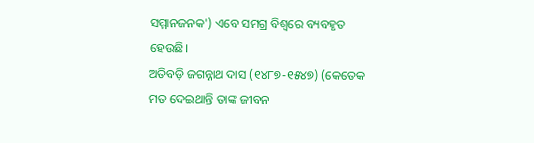ସମ୍ମାନଜନକ') ଏବେ ସମଗ୍ର ବିଶ୍ୱରେ ବ୍ୟବହୃତ ହେଉଛି।
ଅତିବଡ଼ି ଜଗନ୍ନାଥ ଦାସ (୧୪୮୭-୧୫୪୭) (କେତେକ ମତ ଦେଇଥାନ୍ତି ତାଙ୍କ ଜୀବନ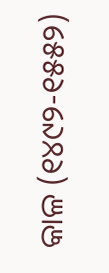କାଳ (୧୪୯୨-୧୫୫୨)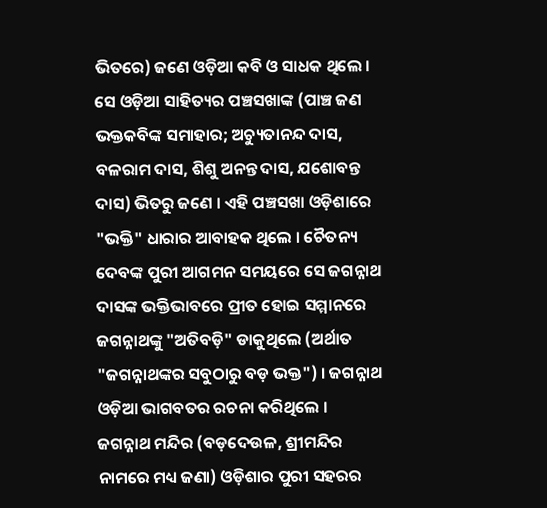ଭିତରେ) ଜଣେ ଓଡ଼ିଆ କବି ଓ ସାଧକ ଥିଲେ । ସେ ଓଡ଼ିଆ ସାହିତ୍ୟର ପଞ୍ଚସଖାଙ୍କ (ପାଞ୍ଚ ଜଣ ଭକ୍ତକବିଙ୍କ ସମାହାର; ଅଚ୍ୟୁତାନନ୍ଦ ଦାସ, ବଳରାମ ଦାସ, ଶିଶୁ ଅନନ୍ତ ଦାସ, ଯଶୋବନ୍ତ ଦାସ) ଭିତରୁ ଜଣେ । ଏହି ପଞ୍ଚସଖା ଓଡ଼ିଶାରେ "ଭକ୍ତି" ଧାରାର ଆବାହକ ଥିଲେ । ଚୈତନ୍ୟ ଦେବଙ୍କ ପୁରୀ ଆଗମନ ସମୟରେ ସେ ଜଗନ୍ନାଥ ଦାସଙ୍କ ଭକ୍ତିଭାବରେ ପ୍ରୀତ ହୋଇ ସମ୍ମାନରେ ଜଗନ୍ନାଥଙ୍କୁ "ଅତିବଡ଼ି" ଡାକୁଥିଲେ (ଅର୍ଥାତ "ଜଗନ୍ନାଥଙ୍କର ସବୁଠାରୁ ବଡ଼ ଭକ୍ତ") । ଜଗନ୍ନାଥ ଓଡ଼ିଆ ଭାଗବତର ରଚନା କରିଥିଲେ ।
ଜଗନ୍ନାଥ ମନ୍ଦିର (ବଡ଼ଦେଉଳ, ଶ୍ରୀମନ୍ଦିର ନାମରେ ମଧ୍ୟ ଜଣା) ଓଡ଼ିଶାର ପୁରୀ ସହରର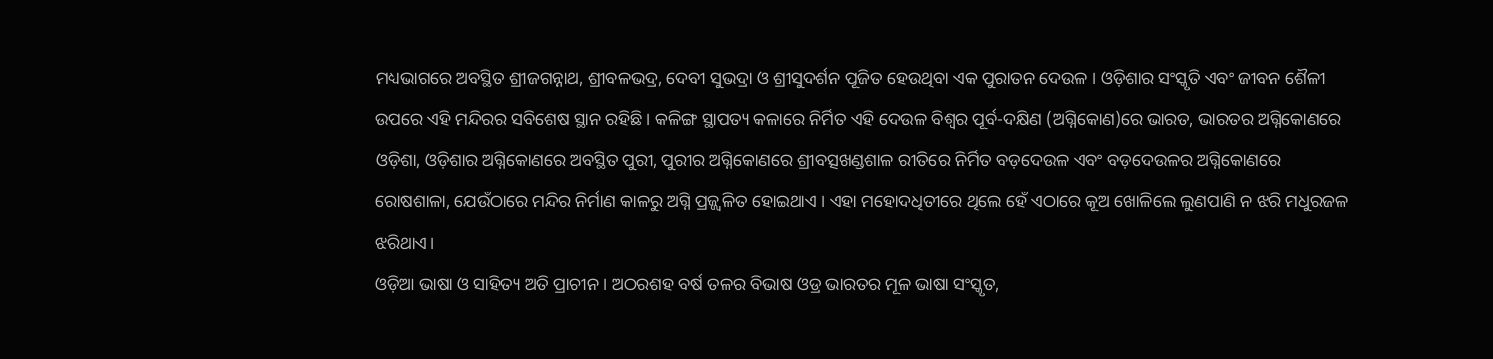ମଧ୍ୟଭାଗରେ ଅବସ୍ଥିତ ଶ୍ରୀଜଗନ୍ନାଥ, ଶ୍ରୀବଳଭଦ୍ର, ଦେବୀ ସୁଭଦ୍ରା ଓ ଶ୍ରୀସୁଦର୍ଶନ ପୂଜିତ ହେଉଥିବା ଏକ ପୁରାତନ ଦେଉଳ । ଓଡ଼ିଶାର ସଂସ୍କୃତି ଏବଂ ଜୀବନ ଶୈଳୀ ଉପରେ ଏହି ମନ୍ଦିରର ସବିଶେଷ ସ୍ଥାନ ରହିଛି । କଳିଙ୍ଗ ସ୍ଥାପତ୍ୟ କଳାରେ ନିର୍ମିତ ଏହି ଦେଉଳ ବିଶ୍ୱର ପୂର୍ବ-ଦକ୍ଷିଣ (ଅଗ୍ନିକୋଣ)ରେ ଭାରତ, ଭାରତର ଅଗ୍ନିକୋଣରେ ଓଡ଼ିଶା, ଓଡ଼ିଶାର ଅଗ୍ନିକୋଣରେ ଅବସ୍ଥିତ ପୁରୀ, ପୁରୀର ଅଗ୍ନିକୋଣରେ ଶ୍ରୀବତ୍ସଖଣ୍ଡଶାଳ ରୀତିରେ ନିର୍ମିତ ବଡ଼ଦେଉଳ ଏବଂ ବଡ଼ଦେଉଳର ଅଗ୍ନିକୋଣରେ ରୋଷଶାଳା, ଯେଉଁଠାରେ ମନ୍ଦିର ନିର୍ମାଣ କାଳରୁ ଅଗ୍ନି ପ୍ରଜ୍ଜ୍ୱଳିତ ହୋଇଥାଏ । ଏହା ମହୋଦଧିତୀରେ ଥିଲେ ହେଁ ଏଠାରେ କୂଅ ଖୋଳିଲେ ଲୁଣପାଣି ନ ଝରି ମଧୁରଜଳ ଝରିଥାଏ।
ଓଡ଼ିଆ ଭାଷା ଓ ସାହିତ୍ୟ ଅତି ପ୍ରାଚୀନ । ଅଠରଶହ ବର୍ଷ ତଳର ବିଭାଷ ଓଡ୍ର ଭାରତର ମୂଳ ଭାଷା ସଂସ୍କୃତ,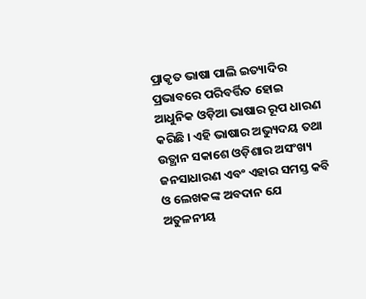ପ୍ରାକୃତ ଭାଷା ପାଲି ଇତ୍ୟାଦିର ପ୍ରଭାବରେ ପରିବର୍ତ୍ତିତ ହୋଇ ଆଧୁନିକ ଓଡ଼ିଆ ଭାଷାର ରୂପ ଧାରଣ କରିଛି । ଏହି ଭାଷାର ଅଭ୍ୟୁଦୟ ତଥା ଉତ୍ଥାନ ସକାଶେ ଓଡ଼ିଶାର ଅସଂଖ୍ୟ ଜନସାଧାରଣ ଏବଂ ଏହାର ସମସ୍ତ କବି ଓ ଲେଖକଙ୍କ ଅବଦାନ ଯେ ଅତୁଳନୀୟ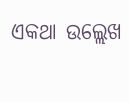ଏକଥା ଉଲ୍ଲେଖ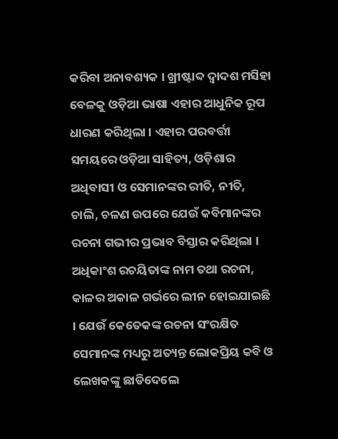କରିବା ଅନାବଶ୍ୟକ । ଖ୍ରୀଷ୍ଟାବ୍ଦ ଦ୍ୱାଦଶ ମସିହା ବେଳକୁ ଓଡ଼ିଆ ଭାଷା ଏହାର ଆଧୁନିକ ରୂପ ଧାରଣ କରିଥିଲା । ଏହାର ପରବର୍ତ୍ତୀ ସମୟରେ ଓଡ଼ିଆ ସାହିତ୍ୟ, ଓଡ଼ିଶାର ଅଧିବାସୀ ଓ ସେମାନଙ୍କର ରୀତି, ନୀତି, ଚାଲି, ଚଳଣ ଉପରେ ଯେଉଁ କବିମାନଙ୍କର ରଚନା ଗଭୀର ପ୍ରଭାବ ବିସ୍ତାର କରିଥିଲା । ଅଧିକାଂଶ ରଚୟିତାଙ୍କ ନାମ ତଥା ରଚନା, କାଳର ଅକାଳ ଗର୍ଭରେ ଲୀନ ହୋଇଯାଇଛି । ଯେଉଁ କେତେକଙ୍କ ରଚନା ସଂରକ୍ଷିତ ସେମାନଙ୍କ ମଧ୍ୟରୁ ଅତ୍ୟନ୍ତ ଲୋକପ୍ରିୟ କବି ଓ ଲେଖକଙ୍କୁ ଛାଡିଦେଲେ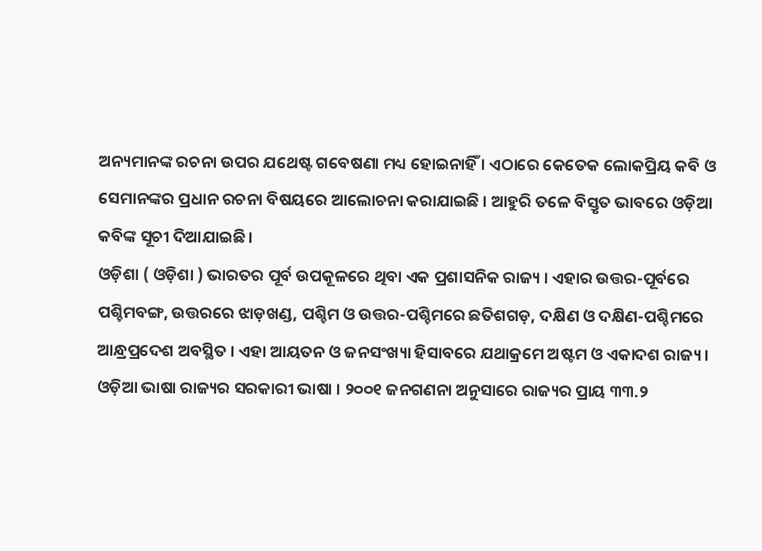ଅନ୍ୟମାନଙ୍କ ରଚନା ଉପର ଯଥେଷ୍ଟ ଗବେଷଣା ମଧ୍ୟ ହୋଇନାହିଁ । ଏଠାରେ କେତେକ ଲୋକପ୍ରିୟ କବି ଓ ସେମାନଙ୍କର ପ୍ରଧାନ ରଚନା ବିଷୟରେ ଆଲୋଚନା କରାଯାଇଛି । ଆହୁରି ତଳେ ବିସ୍ତୃତ ଭାବରେ ଓଡ଼ିଆ କବିଙ୍କ ସୂଚୀ ଦିଆଯାଇଛି ।
ଓଡ଼ିଶା ( ଓଡ଼ିଶା ) ଭାରତର ପୂର୍ବ ଉପକୂଳରେ ଥିବା ଏକ ପ୍ରଶାସନିକ ରାଜ୍ୟ । ଏହାର ଉତ୍ତର-ପୂର୍ବରେ ପଶ୍ଚିମବଙ୍ଗ, ଉତ୍ତରରେ ଝାଡ଼ଖଣ୍ଡ, ପଶ୍ଚିମ ଓ ଉତ୍ତର-ପଶ୍ଚିମରେ ଛତିଶଗଡ଼, ଦକ୍ଷିଣ ଓ ଦକ୍ଷିଣ-ପଶ୍ଚିମରେ ଆନ୍ଧ୍ରପ୍ରଦେଶ ଅବସ୍ଥିତ । ଏହା ଆୟତନ ଓ ଜନସଂଖ୍ୟା ହିସାବରେ ଯଥାକ୍ରମେ ଅଷ୍ଟମ ଓ ଏକାଦଶ ରାଜ୍ୟ । ଓଡ଼ିଆ ଭାଷା ରାଜ୍ୟର ସରକାରୀ ଭାଷା । ୨୦୦୧ ଜନଗଣନା ଅନୁସାରେ ରାଜ୍ୟର ପ୍ରାୟ ୩୩.୨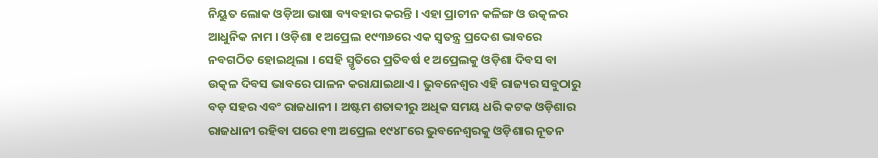ନିୟୁତ ଲୋକ ଓଡ଼ିଆ ଭାଷା ବ୍ୟବହାର କରନ୍ତି । ଏହା ପ୍ରାଚୀନ କଳିଙ୍ଗ ଓ ଉତ୍କଳର ଆଧୁନିକ ନାମ । ଓଡ଼ିଶା ୧ ଅପ୍ରେଲ ୧୯୩୬ରେ ଏକ ସ୍ୱତନ୍ତ୍ର ପ୍ରଦେଶ ଭାବରେ ନବଗଠିତ ହୋଇଥିଲା । ସେହି ସ୍ମୃତିରେ ପ୍ରତିବର୍ଷ ୧ ଅପ୍ରେଲକୁ ଓଡ଼ିଶା ଦିବସ ବା ଉତ୍କଳ ଦିବସ ଭାବରେ ପାଳନ କରାଯାଇଥାଏ । ଭୁବନେଶ୍ୱର ଏହି ରାଜ୍ୟର ସବୁଠାରୁ ବଡ଼ ସହର ଏବଂ ରାଜଧାନୀ । ଅଷ୍ଟମ ଶତାବ୍ଦୀରୁ ଅଧିକ ସମୟ ଧରି କଟକ ଓଡ଼ିଶାର ରାଜଧାନୀ ରହିବା ପରେ ୧୩ ଅପ୍ରେଲ ୧୯୪୮ରେ ଭୁବନେଶ୍ୱରକୁ ଓଡ଼ିଶାର ନୂତନ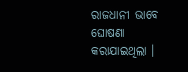ରାଜଧାନୀ ଭାବେ ଘୋଷଣା କରାଯାଇଥିଲା ।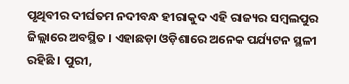ପୃଥିବୀର ଦୀର୍ଘତମ ନଦୀବନ୍ଧ ହୀରାକୁଦ ଏହି ରାଜ୍ୟର ସମ୍ବଲପୁର ଜିଲ୍ଲାରେ ଅବସ୍ଥିତ । ଏହାଛଡ଼ା ଓଡ଼ିଶାରେ ଅନେକ ପର୍ଯ୍ୟଟନ ସ୍ଥଳୀ ରହିଛି । ପୁରୀ,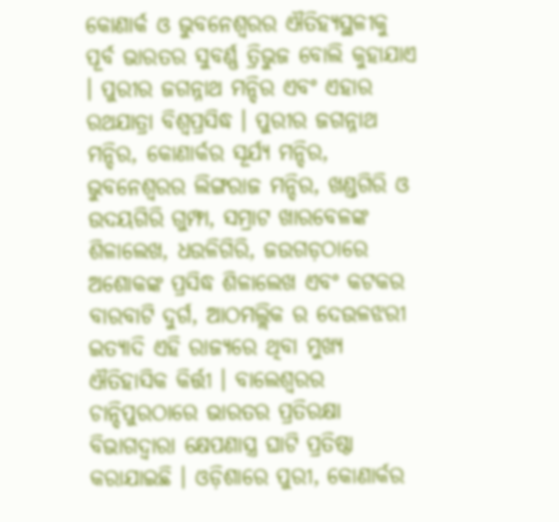କୋଣାର୍କ ଓ ଭୁବନେଶ୍ୱରର ଐତିହ୍ୟସ୍ଥଳୀକୁ ପୂର୍ବ ଭାରତର ସୁବର୍ଣ୍ଣ ତ୍ରିଭୁଜ ବୋଲି କୁହାଯାଏ । ପୁରୀର ଜଗନ୍ନାଥ ମନ୍ଦିର ଏବଂ ଏହାର ରଥଯାତ୍ରା ବିଶ୍ୱପ୍ରସିଦ୍ଧ । ପୁରୀର ଜଗନ୍ନାଥ ମନ୍ଦିର, କୋଣାର୍କର ସୂର୍ଯ୍ୟ ମନ୍ଦିର, ଭୁବନେଶ୍ୱରର ଲିଙ୍ଗରାଜ ମନ୍ଦିର, ଖଣ୍ଡଗିରି ଓ ଉଦୟଗିରି ଗୁମ୍ଫା, ସମ୍ରାଟ ଖାରବେଳଙ୍କ ଶିଳାଲେଖ, ଧଉଳିଗିରି, ଜଉଗଡ଼ଠାରେ ଅଶୋକଙ୍କ ପ୍ରସିଦ୍ଧ ଶିଳାଲେଖ ଏବଂ କଟକର ବାରବାଟି ଦୁର୍ଗ, ଆଠମଲ୍ଲିକ ର ଦେଉଳଝରୀ ଇତ୍ୟାଦି ଏହି ରାଜ୍ୟରେ ଥିବା ମୁଖ୍ୟ ଐତିହାସିକ କିର୍ତ୍ତୀ । ବାଲେଶ୍ୱରର ଚାନ୍ଦିପୁରଠାରେ ଭାରତର ପ୍ରତିରକ୍ଷା ବିଭାଗଦ୍ୱାରା କ୍ଷେପଣାସ୍ତ୍ର ଘାଟି ପ୍ରତିଷ୍ଠା କରାଯାଇଛି । ଓଡ଼ିଶାରେ ପୁରୀ, କୋଣାର୍କର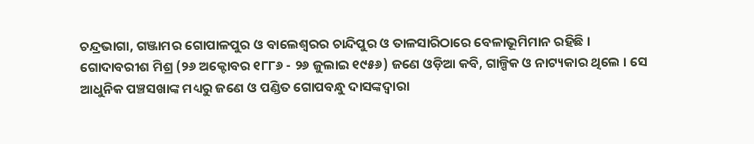ଚନ୍ଦ୍ରଭାଗା, ଗଞ୍ଜାମର ଗୋପାଳପୁର ଓ ବାଲେଶ୍ୱରର ଚାନ୍ଦିପୁର ଓ ତାଳସାରିଠାରେ ବେଳାଭୂମିମାନ ରହିଛି ।
ଗୋଦାବରୀଶ ମିଶ୍ର (୨୬ ଅକ୍ଟୋବର ୧୮୮୬ - ୨୬ ଜୁଲାଇ ୧୯୫୬) ଜଣେ ଓଡ଼ିଆ କବି, ଗାଳ୍ପିକ ଓ ନାଟ୍ୟକାର ଥିଲେ । ସେ ଆଧୁନିକ ପଞ୍ଚସଖାଙ୍କ ମଧ୍ୟରୁ ଜଣେ ଓ ପଣ୍ଡିତ ଗୋପବନ୍ଧୁ ଦାସଙ୍କଦ୍ୱାରା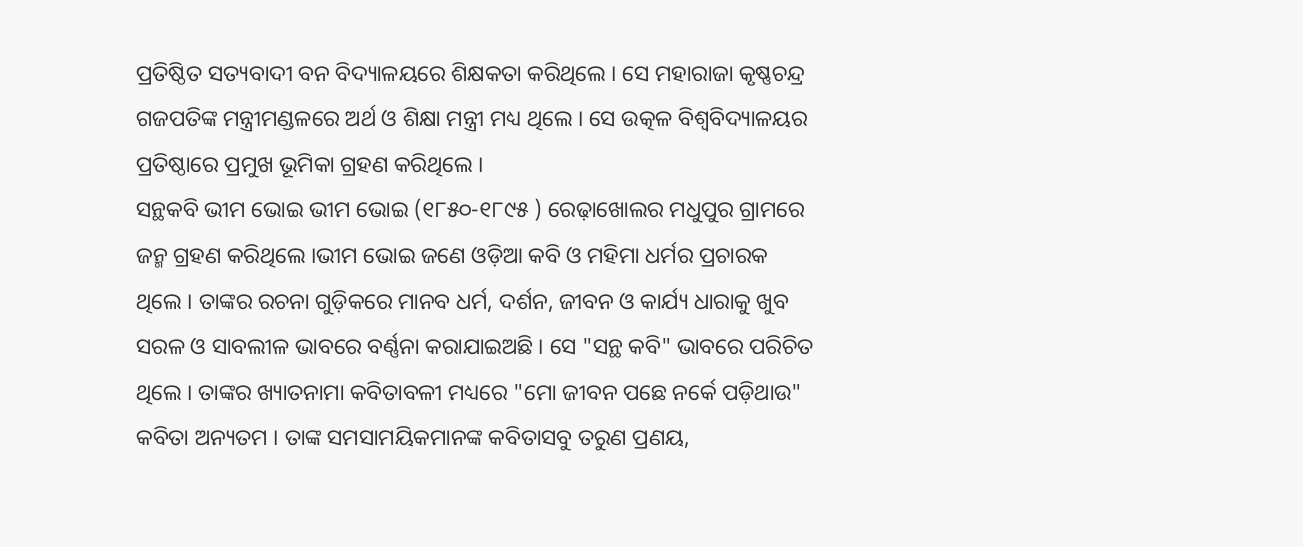ପ୍ରତିଷ୍ଠିତ ସତ୍ୟବାଦୀ ବନ ବିଦ୍ୟାଳୟରେ ଶିକ୍ଷକତା କରିଥିଲେ । ସେ ମହାରାଜା କୃଷ୍ଣଚନ୍ଦ୍ର ଗଜପତିଙ୍କ ମନ୍ତ୍ରୀମଣ୍ଡଳରେ ଅର୍ଥ ଓ ଶିକ୍ଷା ମନ୍ତ୍ରୀ ମଧ୍ୟ ଥିଲେ । ସେ ଉତ୍କଳ ବିଶ୍ୱବିଦ୍ୟାଳୟର ପ୍ରତିଷ୍ଠାରେ ପ୍ରମୁଖ ଭୂମିକା ଗ୍ରହଣ କରିଥିଲେ ।
ସନ୍ଥକବି ଭୀମ ଭୋଇ ଭୀମ ଭୋଇ (୧୮୫୦-୧୮୯୫ ) ରେଢ଼ାଖୋଲର ମଧୁପୁର ଗ୍ରାମରେ ଜନ୍ମ ଗ୍ରହଣ କରିଥିଲେ ।ଭୀମ ଭୋଇ ଜଣେ ଓଡ଼ିଆ କବି ଓ ମହିମା ଧର୍ମର ପ୍ରଚାରକ ଥିଲେ । ତାଙ୍କର ରଚନା ଗୁଡ଼ିକରେ ମାନବ ଧର୍ମ, ଦର୍ଶନ, ଜୀବନ ଓ କାର୍ଯ୍ୟ ଧାରାକୁ ଖୁବ ସରଳ ଓ ସାବଲୀଳ ଭାବରେ ବର୍ଣ୍ଣନା କରାଯାଇଅଛି । ସେ "ସନ୍ଥ କବି" ଭାବରେ ପରିଚିତ ଥିଲେ । ତାଙ୍କର ଖ୍ୟାତନାମା କବିତାବଳୀ ମଧ୍ୟରେ "ମୋ ଜୀବନ ପଛେ ନର୍କେ ପଡ଼ିଥାଉ" କବିତା ଅନ୍ୟତମ । ତାଙ୍କ ସମସାମୟିକମାନଙ୍କ କବିତାସବୁ ତରୁଣ ପ୍ରଣୟ,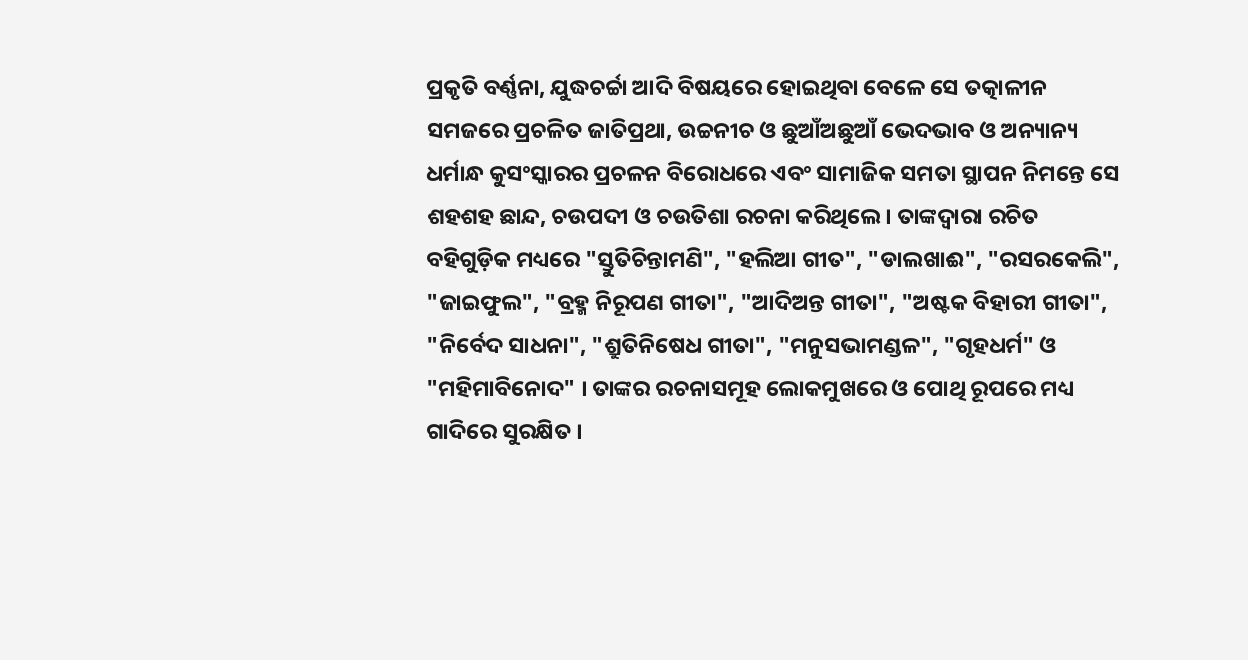ପ୍ରକୃତି ବର୍ଣ୍ଣନା, ଯୁଦ୍ଧଚର୍ଚ୍ଚା ଆଦି ବିଷୟରେ ହୋଇଥିବା ବେଳେ ସେ ତତ୍କାଳୀନ ସମଜରେ ପ୍ରଚଳିତ ଜାତିପ୍ରଥା, ଉଚ୍ଚନୀଚ ଓ ଛୁଆଁଅଛୁଆଁ ଭେଦଭାବ ଓ ଅନ୍ୟାନ୍ୟ ଧର୍ମାନ୍ଧ କୁସଂସ୍କାରର ପ୍ରଚଳନ ବିରୋଧରେ ଏବଂ ସାମାଜିକ ସମତା ସ୍ଥାପନ ନିମନ୍ତେ ସେ ଶହଶହ ଛାନ୍ଦ, ଚଉପଦୀ ଓ ଚଉତିଶା ରଚନା କରିଥିଲେ । ତାଙ୍କଦ୍ୱାରା ରଚିତ ବହିଗୁଡ଼ିକ ମଧ୍ୟରେ "ସ୍ତୁତିଚିନ୍ତାମଣି", "ହଲିଆ ଗୀତ", "ଡାଲଖାଈ", "ରସରକେଲି", "ଜାଇଫୁଲ", "ବ୍ରହ୍ମ ନିରୂପଣ ଗୀତା", "ଆଦିଅନ୍ତ ଗୀତା", "ଅଷ୍ଟକ ବିହାରୀ ଗୀତା", "ନିର୍ବେଦ ସାଧନା", "ଶ୍ରୁତିନିଷେଧ ଗୀତା", "ମନୁସଭାମଣ୍ଡଳ", "ଗୃହଧର୍ମ" ଓ "ମହିମାବିନୋଦ" । ତାଙ୍କର ରଚନାସମୂହ ଲୋକମୁଖରେ ଓ ପୋଥି ରୂପରେ ମଧ୍ୟ ଗାଦିରେ ସୁରକ୍ଷିତ ।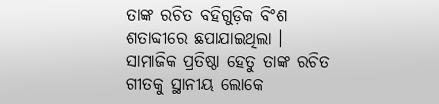ତାଙ୍କ ରଚିତ ବହିଗୁଡ଼ିକ ବିଂଶ ଶତାବ୍ଦୀରେ ଛପାଯାଇଥିଲା । ସାମାଜିକ ପ୍ରତିଷ୍ଠା ହେତୁ ତାଙ୍କ ରଚିତ ଗୀତକୁ ସ୍ଥାନୀୟ ଲୋକେ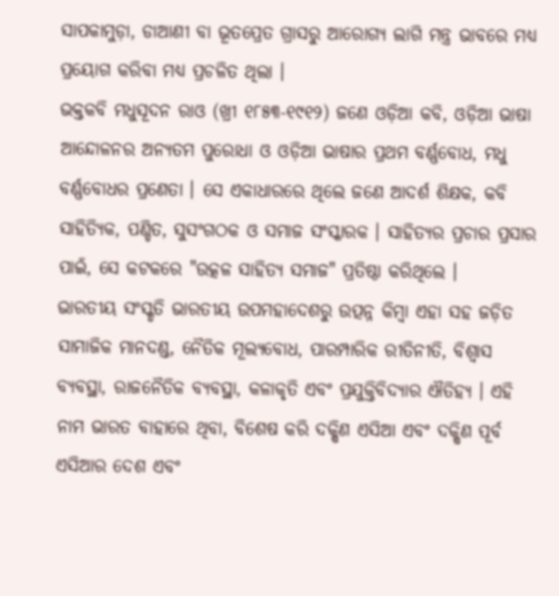ସାପକାମୁଡ଼ା, ଡାଆଣୀ ବା ଭୂତପ୍ରେତ ଗ୍ରାସରୁ ଆରୋଗ୍ୟ ଲାଗି ମନ୍ତ୍ର ଭାବରେ ମଧ୍ୟ ପ୍ରୟୋଗ କରିବା ମଧ୍ୟ ପ୍ରଚଳିତ ଥିଲା ।
ଭକ୍ତକବି ମଧୁସୂଦନ ରାଓ (ଖ୍ରୀ ୧୮୫୩-୧୯୧୨) ଜଣେ ଓଡ଼ିଆ କବି, ଓଡ଼ିଆ ଭାଷା ଆନ୍ଦୋଳନର ଅନ୍ୟତମ ପୁରୋଧା ଓ ଓଡ଼ିଆ ଭାଷାର ପ୍ରଥମ ବର୍ଣ୍ଣବୋଧ, ମଧୁ ବର୍ଣ୍ଣବୋଧର ପ୍ରଣେତା । ସେ ଏକାଧାରରେ ଥିଲେ ଜଣେ ଆଦର୍ଶ ଶିକ୍ଷକ, କବି ସାହିତ୍ୟିକ, ପଣ୍ଡିତ, ସୁସଂଗଠକ ଓ ସମାଜ ସଂସ୍କାରକ । ସାହିତ୍ୟର ପ୍ରଚାର ପ୍ରସାର ପାଇଁ, ସେ କଟକରେ "ଉତ୍କଳ ସାହିତ୍ୟ ସମାଜ" ପ୍ରତିଷ୍ଠା କରିଥିଲେ ।
ଭାରତୀୟ ସଂସ୍କୃତି ଭାରତୀୟ ଉପମହାଦେଶରୁ ଉତ୍ପନ୍ନ କିମ୍ବା ଏହା ସହ ଜଡ଼ିତ ସାମାଜିକ ମାନଦଣ୍ଡ, ନୈତିକ ମୂଲ୍ୟବୋଧ, ପାରମ୍ପାରିକ ରୀତିନୀତି, ବିଶ୍ୱାସ ବ୍ୟବସ୍ଥା, ରାଜନୈତିକ ବ୍ୟବସ୍ଥା, କଳାକୃତି ଏବଂ ପ୍ରଯୁକ୍ତିବିଦ୍ୟାର ଐତିହ୍ୟ । ଏହି ନାମ ଭାରତ ବାହାରେ ଥିବା, ବିଶେଷ କରି ଦକ୍ଷିଣ ଏସିଆ ଏବଂ ଦକ୍ଷିଣ ପୂର୍ବ ଏସିଆର ଦେଶ ଏବଂ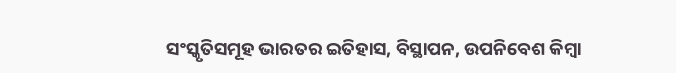ସଂସ୍କୃତିସମୂହ ଭାରତର ଇତିହାସ, ବିସ୍ଥାପନ, ଉପନିବେଶ କିମ୍ବା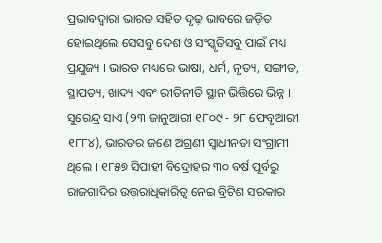ପ୍ରଭାବଦ୍ୱାରା ଭାରତ ସହିତ ଦୃଢ଼ ଭାବରେ ଜଡ଼ିତ ହୋଇଥିଲେ ସେସବୁ ଦେଶ ଓ ସଂସ୍କୃତିସବୁ ପାଇଁ ମଧ୍ୟ ପ୍ରଯୁଜ୍ୟ । ଭାରତ ମଧ୍ୟରେ ଭାଷା, ଧର୍ମ, ନୃତ୍ୟ, ସଙ୍ଗୀତ, ସ୍ଥାପତ୍ୟ, ଖାଦ୍ୟ ଏବଂ ରୀତିନୀତି ସ୍ଥାନ ଭିତ୍ତିରେ ଭିନ୍ନ ।
ସୁରେନ୍ଦ୍ର ସାଏ (୨୩ ଜାନୁଆରୀ ୧୮୦୯ - ୨୮ ଫେବୃଆରୀ ୧୮୮୪), ଭାରତର ଜଣେ ଅଗ୍ରଣୀ ସ୍ୱାଧୀନତା ସଂଗ୍ରାମୀ ଥିଲେ । ୧୮୫୭ ସିପାହୀ ବିଦ୍ରୋହର ୩୦ ବର୍ଷ ପୂର୍ବରୁ ରାଜଗାଦିର ଉତ୍ତରାଧିକାରିତ୍ୱ ନେଇ ବ୍ରିଟିଶ ସରକାର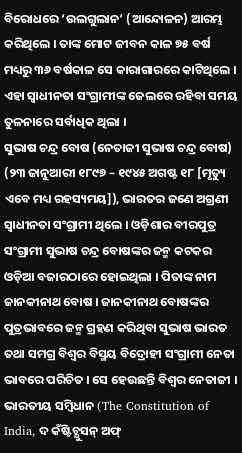ବିରୋଧରେ ‘ଉଲଗୁଲାନ’ (ଆନ୍ଦୋଳନ) ଆରମ୍ଭ କରିଥିଲେ । ତାଙ୍କ ମୋଟ ଜୀବନ କାଳ ୭୫ ବର୍ଷ ମଧ୍ୟରୁ ୩୬ ବର୍ଷକାଳ ସେ କାରାଗାରରେ କାଟିଥିଲେ । ଏହା ସ୍ୱାଧୀନତା ସଂଗ୍ରାମୀଙ୍କ ଜେଲରେ ରହିବା ସମୟ ତୁଳନାରେ ସର୍ବାଧିକ ଥିଲା ।
ସୁଭାଷ ଚନ୍ଦ୍ର ବୋଷ (ନେତାଜୀ ସୁଭାଷ ଚନ୍ଦ୍ର ବୋଷ) (୨୩ ଜାନୁଆରୀ ୧୮୯୭ – ୧୯୪୫ ଅଗଷ୍ଟ ୧୮ [ମୃତ୍ୟୁ ଏବେ ମଧ୍ୟ ରହସ୍ୟମୟ]), ଭାରତର ଜଣେ ଅଗ୍ରଣୀ ସ୍ୱାଧୀନତା ସଂଗ୍ରାମୀ ଥିଲେ । ଓଡ଼ିଶାର ବୀରପୁତ୍ର ସଂଗ୍ରାମୀ ସୁଭାଷ ଚନ୍ଦ୍ର ବୋଷଙ୍କର ଜନ୍ମ କଟକର ଓଡ଼ିଆ ବଜାରଠାରେ ହୋଇଥିଲା । ପିତାଙ୍କ ନାମ ଜାନକୀନାଥ ବୋଷ । ଜାନକୀନାଥ ବୋଷଙ୍କର ପୁତ୍ରଭାବରେ ଜନ୍ମ ଗ୍ରହଣ କରିଥିବା ସୁଭାଷ ଭାରତ ତଥା ସମଗ୍ର ବିଶ୍ୱର ବିସ୍ମୟ ବିଦ୍ରୋହୀ ସଂଗ୍ରାମୀ ନେତା ଭାବରେ ପରିଚିତ । ସେ ହେଉଛନ୍ତି ବିଶ୍ୱର ନେତାଜୀ ।
ଭାରତୀୟ ସମ୍ବିଧାନ (The Constitution of India, ଦ କଁଷ୍ଟିଚ୍ଯୁସନ୍ ଅଫ୍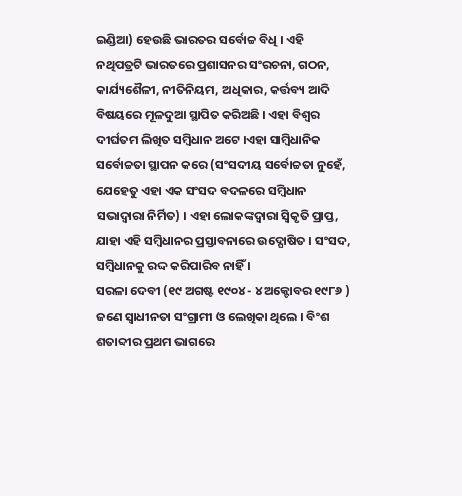ଇଣ୍ଡିଆ) ହେଉଛି ଭାରତର ସର୍ବୋଚ୍ଚ ବିଧି । ଏହି ନଥିପତ୍ରଟି ଭାରତରେ ପ୍ରଶାସନର ସଂରଚନା, ଗଠନ, କାର୍ଯ୍ୟଶୈଳୀ, ନୀତିନିୟମ, ଅଧିକାର, କର୍ତ୍ତବ୍ୟ ଆଦି ବିଷୟରେ ମୂଳଦୁଆ ସ୍ଥାପିତ କରିଅଛି । ଏହା ବିଶ୍ୱର ଦୀର୍ଘତମ ଲିଖିତ ସମ୍ବିଧାନ ଅଟେ ।ଏହା ସାମ୍ବିଧାନିକ ସର୍ବୋଚ୍ଚତା ସ୍ଥାପନ କରେ (ସଂସଦୀୟ ସର୍ବୋଚ୍ଚତା ନୁହେଁ, ଯେହେତୁ ଏହା ଏକ ସଂସଦ ବଦଳରେ ସମ୍ବିଧାନ ସଭାଦ୍ୱାରା ନିର୍ମିତ) । ଏହା ଲୋକଙ୍କଦ୍ୱାରା ସ୍ୱିକୃତି ପ୍ରାପ୍ତ, ଯାହା ଏହି ସମ୍ବିଧାନର ପ୍ରସ୍ତାବନାରେ ଉଦ୍ଘୋଷିତ । ସଂସଦ, ସମ୍ବିଧାନକୁ ରଦ୍ଦ କରିପାରିବ ନାହିଁ ।
ସରଳା ଦେବୀ (୧୯ ଅଗଷ୍ଟ ୧୯୦୪ - ୪ ଅକ୍ଟୋବର ୧୯୮୬ ) ଜଣେ ସ୍ୱାଧୀନତା ସଂଗ୍ରାମୀ ଓ ଲେଖିକା ଥିଲେ । ବିଂଶ ଶତାବ୍ଦୀର ପ୍ରଥମ ଭାଗରେ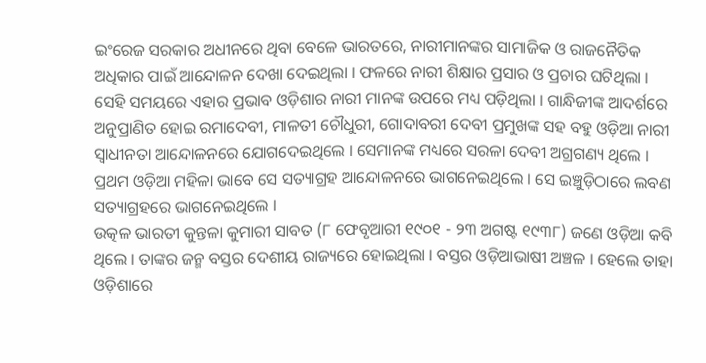ଇଂରେଜ ସରକାର ଅଧୀନରେ ଥିବା ବେଳେ ଭାରତରେ, ନାରୀମାନଙ୍କର ସାମାଜିକ ଓ ରାଜନୈତିକ ଅଧିକାର ପାଇଁ ଆନ୍ଦୋଳନ ଦେଖା ଦେଇଥିଲା । ଫଳରେ ନାରୀ ଶିକ୍ଷାର ପ୍ରସାର ଓ ପ୍ରଚାର ଘଟିଥିଲା । ସେହି ସମୟରେ ଏହାର ପ୍ରଭାବ ଓଡ଼ିଶାର ନାରୀ ମାନଙ୍କ ଉପରେ ମଧ୍ୟ ପଡ଼ିଥିଲା । ଗାନ୍ଧିଜୀଙ୍କ ଆଦର୍ଶରେ ଅନୁପ୍ରାଣିତ ହୋଇ ରମାଦେବୀ, ମାଳତୀ ଚୌଧୁରୀ, ଗୋଦାବରୀ ଦେବୀ ପ୍ରମୁଖଙ୍କ ସହ ବହୁ ଓଡ଼ିଆ ନାରୀ ସ୍ୱାଧୀନତା ଆନ୍ଦୋଳନରେ ଯୋଗଦେଇଥିଲେ । ସେମାନଙ୍କ ମଧ୍ୟରେ ସରଳା ଦେବୀ ଅଗ୍ରଗଣ୍ୟ ଥିଲେ । ପ୍ରଥମ ଓଡ଼ିଆ ମହିଳା ଭାବେ ସେ ସତ୍ୟାଗ୍ରହ ଆନ୍ଦୋଳନରେ ଭାଗନେଇଥିଲେ । ସେ ଇଞ୍ଚୁଡ଼ିଠାରେ ଲବଣ ସତ୍ୟାଗ୍ରହରେ ଭାଗନେଇଥିଲେ ।
ଉତ୍କଳ ଭାରତୀ କୁନ୍ତଳା କୁମାରୀ ସାବତ (୮ ଫେବୃଆରୀ ୧୯୦୧ - ୨୩ ଅଗଷ୍ଟ ୧୯୩୮) ଜଣେ ଓଡ଼ିଆ କବି ଥିଲେ । ତାଙ୍କର ଜନ୍ମ ବସ୍ତର ଦେଶୀୟ ରାଜ୍ୟରେ ହୋଇଥିଲା । ବସ୍ତର ଓଡ଼ିଆଭାଷୀ ଅଞ୍ଚଳ । ହେଲେ ତାହା ଓଡ଼ିଶାରେ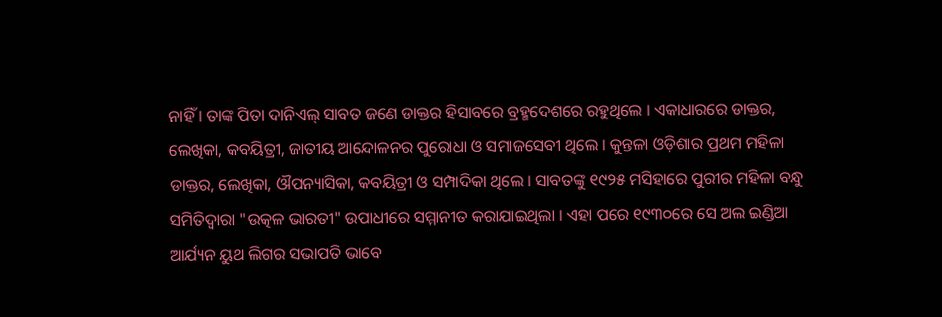ନାହିଁ । ତାଙ୍କ ପିତା ଦାନିଏଲ୍ ସାବତ ଜଣେ ଡାକ୍ତର ହିସାବରେ ବ୍ରହ୍ମଦେଶରେ ରହୁଥିଲେ । ଏକାଧାରରେ ଡାକ୍ତର, ଲେଖିକା, କବୟିତ୍ରୀ, ଜାତୀୟ ଆନ୍ଦୋଳନର ପୁରୋଧା ଓ ସମାଜସେବୀ ଥିଲେ । କୁନ୍ତଳା ଓଡ଼ିଶାର ପ୍ରଥମ ମହିଳା ଡାକ୍ତର, ଲେଖିକା, ଔପନ୍ୟାସିକା, କବୟିତ୍ରୀ ଓ ସମ୍ପାଦିକା ଥିଲେ । ସାବତଙ୍କୁ ୧୯୨୫ ମସିହାରେ ପୁରୀର ମହିଳା ବନ୍ଧୁ ସମିତିଦ୍ୱାରା "ଉତ୍କଳ ଭାରତୀ" ଉପାଧୀରେ ସମ୍ମାନୀତ କରାଯାଇଥିଲା । ଏହା ପରେ ୧୯୩୦ରେ ସେ ଅଲ ଇଣ୍ଡିଆ ଆର୍ଯ୍ୟନ ୟୁଥ ଲିଗର ସଭାପତି ଭାବେ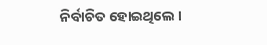ନିର୍ବାଚିତ ହୋଇଥିଲେ ।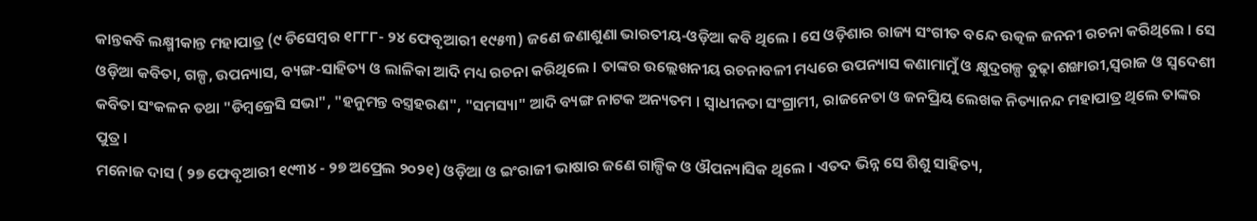କାନ୍ତକବି ଲକ୍ଷ୍ମୀକାନ୍ତ ମହାପାତ୍ର (୯ ଡିସେମ୍ବର ୧୮୮୮- ୨୪ ଫେବୃଆରୀ ୧୯୫୩) ଜଣେ ଜଣାଶୁଣା ଭାରତୀୟ-ଓଡ଼ିଆ କବି ଥିଲେ । ସେ ଓଡ଼ିଶାର ରାଜ୍ୟ ସଂଗୀତ ବନ୍ଦେ ଉତ୍କଳ ଜନନୀ ରଚନା କରିଥିଲେ । ସେ ଓଡ଼ିଆ କବିତା, ଗଳ୍ପ, ଉପନ୍ୟାସ, ବ୍ୟଙ୍ଗ-ସାହିତ୍ୟ ଓ ଲାଳିକା ଆଦି ମଧ୍ୟ ରଚନା କରିଥିଲେ । ତାଙ୍କର ଉଲ୍ଲେଖନୀୟ ରଚନାବଳୀ ମଧ୍ୟରେ ଉପନ୍ୟାସ କଣାମାମୁଁ ଓ କ୍ଷୁଦ୍ରଗଳ୍ପ ବୁଢ଼ା ଶଙ୍ଖାରୀ,ସ୍ୱରାଜ ଓ ସ୍ୱଦେଶୀ କବିତା ସଂକଳନ ତଥା "ଡିମ୍ବକ୍ରେସି ସଭା", "ହନୁମନ୍ତ ବସ୍ତ୍ରହରଣ", "ସମସ୍ୟା" ଆଦି ବ୍ୟଙ୍ଗ ନାଟକ ଅନ୍ୟତମ । ସ୍ୱାଧୀନତା ସଂଗ୍ରାମୀ, ରାଜନେତା ଓ ଜନପ୍ରିୟ ଲେଖକ ନିତ୍ୟାନନ୍ଦ ମହାପାତ୍ର ଥିଲେ ତାଙ୍କର ପୁତ୍ର ।
ମନୋଜ ଦାସ ( ୨୭ ଫେବୃଆରୀ ୧୯୩୪ - ୨୭ ଅପ୍ରେଲ ୨୦୨୧) ଓଡ଼ିଆ ଓ ଇଂରାଜୀ ଭାଷାର ଜଣେ ଗାଳ୍ପିକ ଓ ଔପନ୍ୟାସିକ ଥିଲେ । ଏତଦ ଭିନ୍ନ ସେ ଶିଶୁ ସାହିତ୍ୟ,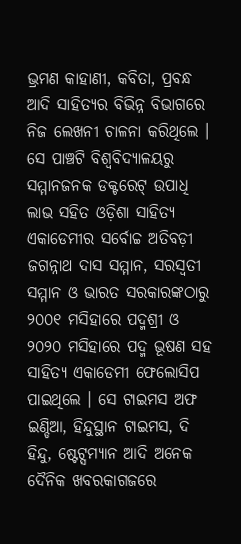ଭ୍ରମଣ କାହାଣୀ, କବିତା, ପ୍ରବନ୍ଧ ଆଦି ସାହିତ୍ୟର ବିଭିନ୍ନ ବିଭାଗରେ ନିଜ ଲେଖନୀ ଚାଳନା କରିଥିଲେ । ସେ ପାଞ୍ଚଟି ବିଶ୍ୱବିଦ୍ୟାଳୟରୁ ସମ୍ମାନଜନକ ଡକ୍ଟରେଟ୍ ଉପାଧି ଲାଭ ସହିତ ଓଡ଼ିଶା ସାହିତ୍ୟ ଏକାଡେମୀର ସର୍ବୋଚ୍ଚ ଅତିବଡ଼ୀ ଜଗନ୍ନାଥ ଦାସ ସମ୍ମାନ, ସରସ୍ୱତୀ ସମ୍ମାନ ଓ ଭାରତ ସରକାରଙ୍କଠାରୁ ୨୦୦୧ ମସିହାରେ ପଦ୍ମଶ୍ରୀ ଓ ୨୦୨୦ ମସିହାରେ ପଦ୍ମ ଭୂଷଣ ସହ ସାହିତ୍ୟ ଏକାଡେମୀ ଫେଲୋସିପ ପାଇଥିଲେ । ସେ ଟାଇମସ ଅଫ ଇଣ୍ଡିଆ, ହିନ୍ଦୁସ୍ଥାନ ଟାଇମସ, ଦି ହିନ୍ଦୁ, ଷ୍ଟେଟ୍ସମ୍ୟାନ ଆଦି ଅନେକ ଦୈନିକ ଖବରକାଗଜରେ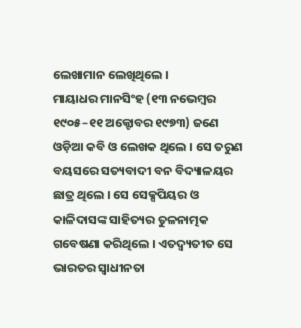ଲେଖାମାନ ଲେଖିଥିଲେ ।
ମାୟାଧର ମାନସିଂହ (୧୩ ନଭେମ୍ବର ୧୯୦୫–୧୧ ଅକ୍ଟୋବର ୧୯୭୩) ଜଣେ ଓଡ଼ିଆ କବି ଓ ଲେଖକ ଥିଲେ । ସେ ତରୁଣ ବୟସରେ ସତ୍ୟବାଦୀ ବନ ବିଦ୍ୟାଳୟର ଛାତ୍ର ଥିଲେ । ସେ ସେକ୍ସପିୟର ଓ କାଳିଦାସଙ୍କ ସାହିତ୍ୟର ତୁଳନାତ୍ମକ ଗବେଷଣା କରିଥିଲେ । ଏତଦ୍ବ୍ୟତୀତ ସେ ଭାରତର ସ୍ୱାଧୀନତା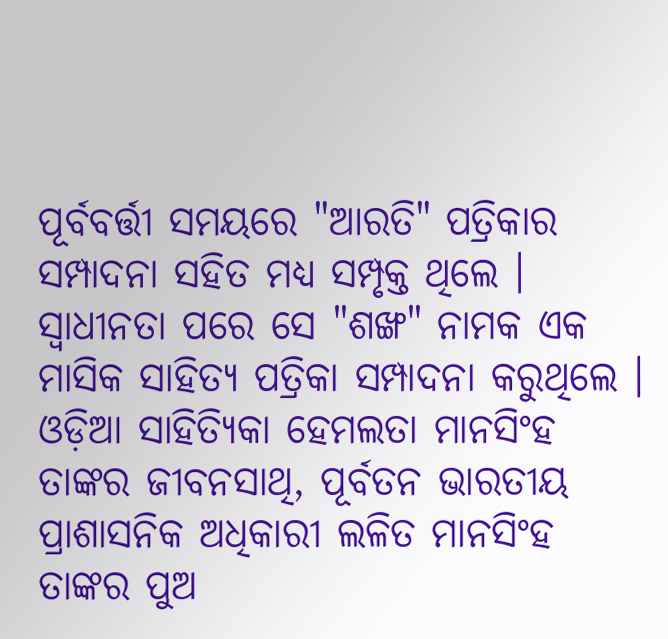ପୂର୍ବବର୍ତ୍ତୀ ସମୟରେ "ଆରତି" ପତ୍ରିକାର ସମ୍ପାଦନା ସହିତ ମଧ୍ୟ ସମ୍ପୃକ୍ତ ଥିଲେ । ସ୍ୱାଧୀନତା ପରେ ସେ "ଶଙ୍ଖ" ନାମକ ଏକ ମାସିକ ସାହିତ୍ୟ ପତ୍ରିକା ସମ୍ପାଦନା କରୁଥିଲେ । ଓଡ଼ିଆ ସାହିତ୍ୟିକା ହେମଲତା ମାନସିଂହ ତାଙ୍କର ଜୀବନସାଥି, ପୂର୍ବତନ ଭାରତୀୟ ପ୍ରାଶାସନିକ ଅଧିକାରୀ ଲଳିତ ମାନସିଂହ ତାଙ୍କର ପୁଅ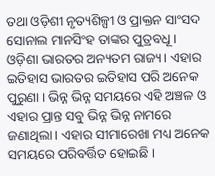ତଥା ଓଡ଼ିଶୀ ନୃତ୍ୟଶିଳ୍ପୀ ଓ ପ୍ରାକ୍ତନ ସାଂସଦ ସୋନାଲ ମାନସିଂହ ତାଙ୍କର ପୁତ୍ରବଧୂ ।
ଓଡ଼ିଶା ଭାରତର ଅନ୍ୟତମ ରାଜ୍ୟ। ଏହାର ଇତିହାସ ଭାରତର ଇତିହାସ ପରି ଅନେକ ପୁରୁଣା । ଭିନ୍ନ ଭିନ୍ନ ସମୟରେ ଏହି ଅଞ୍ଚଳ ଓ ଏହାର ପ୍ରାନ୍ତ ସବୁ ଭିନ୍ନ ଭିନ୍ନ ନାମରେ ଜଣାଥିଲା। ଏହାର ସୀମାରେଖା ମଧ୍ୟ ଅନେକ ସମୟରେ ପରିବର୍ତ୍ତିତ ହୋଇଛି ।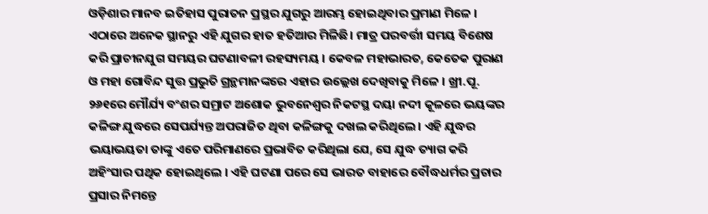ଓଡ଼ିଶାର ମାନବ ଇତିହାସ ପୁରାତନ ପ୍ରସ୍ଥର ଯୁଗରୁ ଆରମ୍ଭ ହୋଇଥିବାର ପ୍ରମାଣ ମିଳେ । ଏଠାରେ ଅନେକ ସ୍ଥାନରୁ ଏହି ଯୁଗର ହାତ ହତିଆର ମିଳିଛି। ମାତ୍ର ପରବର୍ତ୍ତୀ ସମୟ ବିଶେଷ କରି ପ୍ରାଚୀନଯୁଗ ସମୟର ଘଟଣାବଳୀ ରହସ୍ୟମୟ । କେବଳ ମହାଭାରତ, କେତେକ ପୁରାଣ ଓ ମହା ଗୋବିନ୍ଦ ସୁତ୍ତ ପ୍ରଭୁତି ଗ୍ରନ୍ଥମାନଙ୍କରେ ଏହାର ଉଲ୍ଲେଖ ଦେଖିବାକୁ ମିଳେ । ଖ୍ରୀ.ପୂ. ୨୬୧ରେ ମୌର୍ଯ୍ୟ ବଂଶର ସମ୍ରାଟ ଅଶୋକ ଭୁବନେଶ୍ୱର ନିକଟସ୍ଥ ଦୟା ନଦୀ କୂଳରେ ଭୟଙ୍କର କଳିଙ୍ଗ ଯୁଦ୍ଧରେ ସେପର୍ଯ୍ୟନ୍ତ ଅପରାଜିତ ଥିବା କଳିଙ୍ଗକୁ ଦଖଲ କରିଥିଲେ । ଏହି ଯୁଦ୍ଧର ଭୟାଭୟତା ତାଙ୍କୁ ଏତେ ପରିମାଣରେ ପ୍ରଭାବିତ କରିଥିଲା ଯେ, ସେ ଯୁଦ୍ଧ ତ୍ୟାଗ କରି ଅହିଂସାର ପଥିକ ହୋଇଥିଲେ । ଏହି ଘଟଣା ପରେ ସେ ଭାରତ ବାହାରେ ବୌଦ୍ଧଧର୍ମର ପ୍ରଚାର ପ୍ରସାର ନିମନ୍ତେ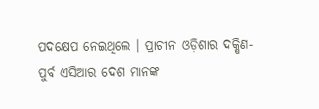ପଦକ୍ଷେପ ନେଇଥିଲେ । ପ୍ରାଚୀନ ଓଡ଼ିଶାର ଦକ୍ଷିଣ-ପୁର୍ବ ଏସିଆର ଦେଶ ମାନଙ୍କ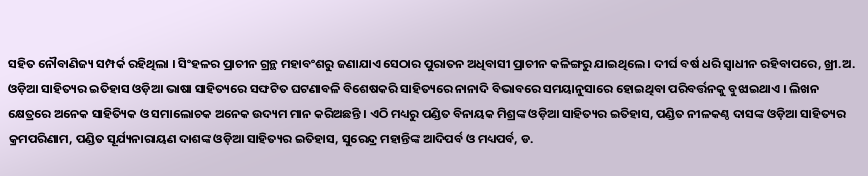ସହିତ ନୌବାଣିଜ୍ୟ ସମ୍ପର୍କ ରହିଥିଲା । ସିଂହଳର ପ୍ରାଚୀନ ଗ୍ରନ୍ଥ ମହାବଂଶରୁ ଜଣାଯାଏ ସେଠାର ପୁରାତନ ଅଧିବାସୀ ପ୍ରାଚୀନ କଳିଙ୍ଗରୁ ଯାଇଥିଲେ । ଦୀର୍ଘ ବର୍ଷ ଧରି ସ୍ୱାଧୀନ ରହିବାପରେ, ଖ୍ରୀ.ଅ.
ଓଡ଼ିଆ ସାହିତ୍ୟର ଇତିହାସ ଓଡ଼ିଆ ଭାଷା ସାହିତ୍ୟରେ ସଙ୍ଘଟିତ ଘଟଣାବଳି ବିଶେଷକରି ସାହିତ୍ୟରେ ନାନାଦି ବିଭାବରେ ସମୟାନୁସାରେ ହୋଇଥିବା ପରିବର୍ତ୍ତନକୁ ବୁଝାଇଥାଏ । ଲିଖନ କ୍ଷେତ୍ରରେ ଅନେକ ସାହିତ୍ୟିକ ଓ ସମାଲୋଚକ ଅନେକ ଉଦ୍ୟମ ମାନ କରିଅଛନ୍ତି । ଏଠି ମଧ୍ୟରୁ ପଣ୍ଡିତ ବିନାୟକ ମିଶ୍ରଙ୍କ ଓଡ଼ିଆ ସାହିତ୍ୟର ଇତିହାସ, ପଣ୍ଡିତ ନୀଳକଣ୍ଠ ଦାସଙ୍କ ଓଡ଼ିଆ ସାହିତ୍ୟର କ୍ରମପରିଣାମ, ପଣ୍ଡିତ ସୂର୍ଯ୍ୟନାରାୟଣ ଦାଶଙ୍କ ଓଡ଼ିଆ ସାହିତ୍ୟର ଇତିହାସ, ସୁରେନ୍ଦ୍ର ମହାନ୍ତିଙ୍କ ଆଦିପର୍ବ ଓ ମଧ୍ୟପର୍ବ, ଡ.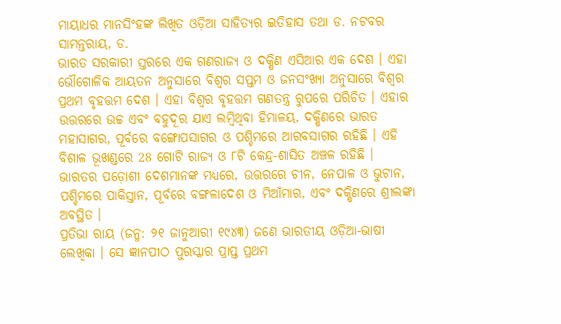ମାୟାଧର ମାନସିଂହଙ୍କ ଲିଖିତ ଓଡ଼ିଆ ସାହିତ୍ୟର ଇତିହାସ ତଥା ଡ. ନଟବର ସାମନ୍ତରାୟ, ଡ.
ଭାରତ ସରକାରୀ ସ୍ତରରେ ଏକ ଗଣରାଜ୍ୟ ଓ ଦକ୍ଷିଣ ଏସିଆର ଏକ ଦେଶ । ଏହା ଭୌଗୋଳିକ ଆୟତନ ଅନୁସାରେ ବିଶ୍ୱର ସପ୍ତମ ଓ ଜନସଂଖ୍ୟା ଅନୁସାରେ ବିଶ୍ୱର ପ୍ରଥମ ବୃହତ୍ତମ ଦେଶ । ଏହା ବିଶ୍ୱର ବୃହତ୍ତମ ଗଣତନ୍ତ୍ର ରୁପରେ ପରିଚିତ । ଏହାର ଉତ୍ତରରେ ଉଚ୍ଚ ଏବଂ ବହୁଦୂର ଯାଏ ଲମ୍ବିଥିବା ହିମାଳୟ, ଦକ୍ଷିଣରେ ଭାରତ ମହାସାଗର, ପୂର୍ବରେ ବଙ୍ଗୋପସାଗର ଓ ପଶ୍ଚିମରେ ଆରବସାଗର ରହିଛି । ଏହି ବିଶାଳ ଭୂଖଣ୍ଡରେ 28 ଗୋଟି ରାଜ୍ୟ ଓ ୮ଟି କେନ୍ଦ୍ର-ଶାସିତ ଅଞ୍ଚଳ ରହିଛି । ଭାରତର ପଡ଼ୋଶୀ ଦେଶମାନଙ୍କ ମଧ୍ୟରେ, ଉତ୍ତରରେ ଚୀନ, ନେପାଳ ଓ ଭୁଟାନ, ପଶ୍ଚିମରେ ପାକିସ୍ତାନ, ପୂର୍ବରେ ବଙ୍ଗଳାଦେଶ ଓ ମିଆଁମାର, ଏବଂ ଦକ୍ଷିଣରେ ଶ୍ରୀଲଙ୍କା ଅବସ୍ଥିତ ।
ପ୍ରତିଭା ରାୟ (ଜନ୍ମ: ୨୧ ଜାନୁଆରୀ ୧୯୪୩) ଜଣେ ଭାରତୀୟ ଓଡ଼ିଆ-ଭାଷୀ ଲେଖିକା । ସେ ଜ୍ଞାନପୀଠ ପୁରସ୍କାର ପ୍ରାପ୍ତ ପ୍ରଥମ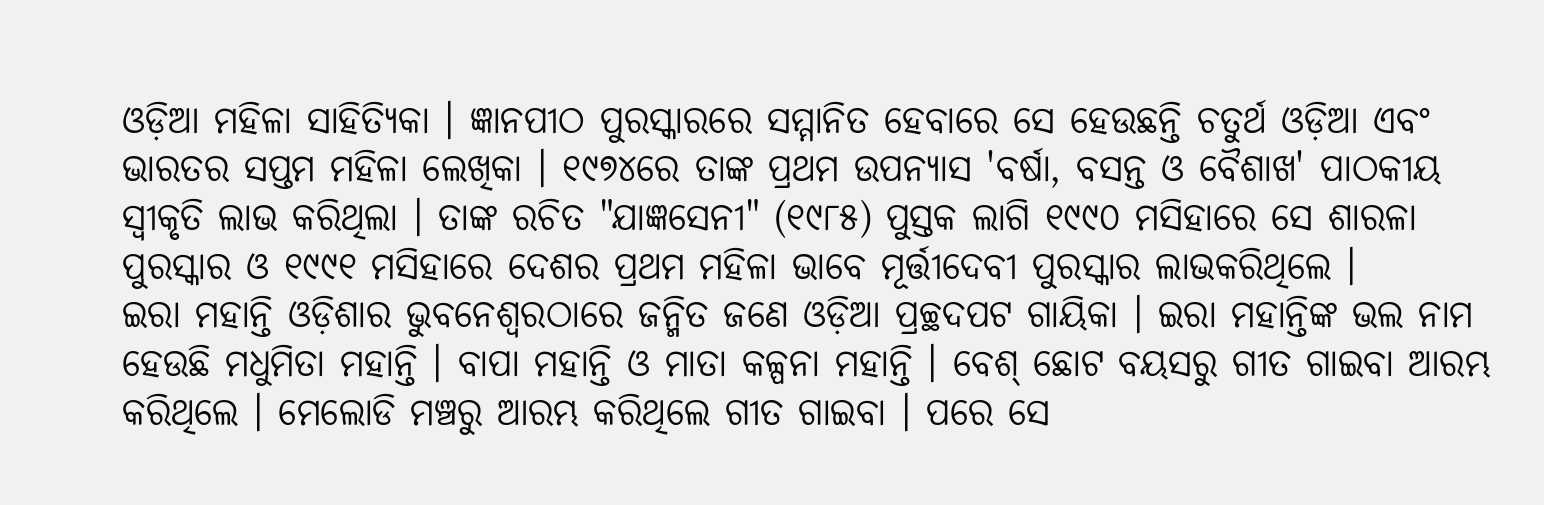ଓଡ଼ିଆ ମହିଳା ସାହିତ୍ୟିକା । ଜ୍ଞାନପୀଠ ପୁରସ୍କାରରେ ସମ୍ମାନିତ ହେବାରେ ସେ ହେଉଛନ୍ତି ଚତୁର୍ଥ ଓଡ଼ିଆ ଏବଂ ଭାରତର ସପ୍ତମ ମହିଳା ଲେଖିକା । ୧୯୭୪ରେ ତାଙ୍କ ପ୍ରଥମ ଉପନ୍ୟାସ 'ବର୍ଷା, ବସନ୍ତ ଓ ବୈଶାଖ' ପାଠକୀୟ ସ୍ୱୀକୃତି ଲାଭ କରିଥିଲା । ତାଙ୍କ ରଚିତ "ଯାଜ୍ଞସେନୀ" (୧୯୮୫) ପୁସ୍ତକ ଲାଗି ୧୯୯୦ ମସିହାରେ ସେ ଶାରଳା ପୁରସ୍କାର ଓ ୧୯୯୧ ମସିହାରେ ଦେଶର ପ୍ରଥମ ମହିଳା ଭାବେ ମୂର୍ତ୍ତୀଦେବୀ ପୁରସ୍କାର ଲାଭକରିଥିଲେ ।
ଇରା ମହାନ୍ତି ଓଡ଼ିଶାର ଭୁବନେଶ୍ୱରଠାରେ ଜନ୍ମିତ ଜଣେ ଓଡ଼ିଆ ପ୍ରଚ୍ଛଦପଟ ଗାୟିକା । ଇରା ମହାନ୍ତିଙ୍କ ଭଲ ନାମ ହେଉଛି ମଧୁମିତା ମହାନ୍ତି । ବାପା ମହାନ୍ତି ଓ ମାତା କଳ୍ପନା ମହାନ୍ତି । ବେଶ୍ ଛୋଟ ବୟସରୁ ଗୀତ ଗାଇବା ଆରମ୍ଭ କରିଥିଲେ । ମେଲୋଡି ମଞ୍ଚରୁ ଆରମ୍ଭ କରିଥିଲେ ଗୀତ ଗାଇବା । ପରେ ସେ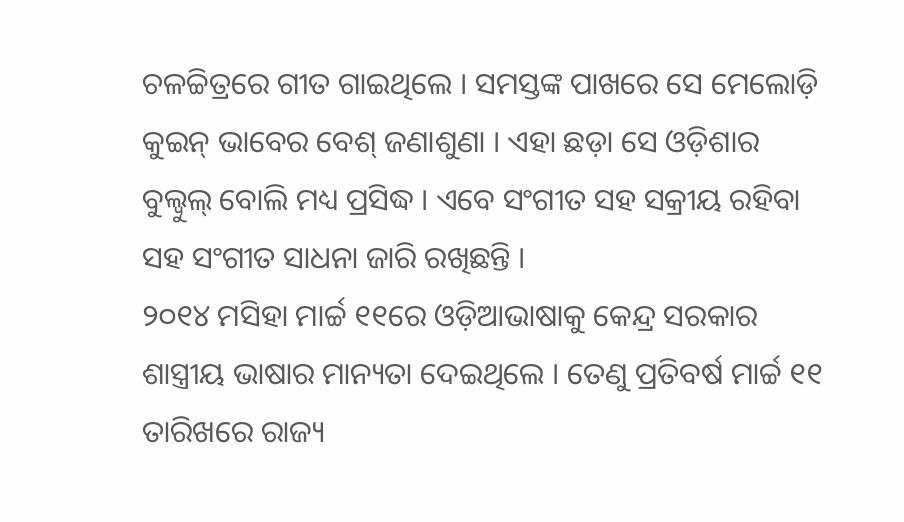ଚଳଚ୍ଚିତ୍ରରେ ଗୀତ ଗାଇଥିଲେ । ସମସ୍ତଙ୍କ ପାଖରେ ସେ ମେଲୋଡ଼ି କୁଇନ୍ ଭାବେର ବେଶ୍ ଜଣାଶୁଣା । ଏହା ଛଡ଼ା ସେ ଓଡ଼ିଶାର ବୁଲ୍ବୁଲ୍ ବୋଲି ମଧ୍ୟ ପ୍ରସିଦ୍ଧ । ଏବେ ସଂଗୀତ ସହ ସକ୍ରୀୟ ରହିବା ସହ ସଂଗୀତ ସାଧନା ଜାରି ରଖିଛନ୍ତି ।
୨୦୧୪ ମସିହା ମାର୍ଚ୍ଚ ୧୧ରେ ଓଡ଼ିଆଭାଷାକୁ କେନ୍ଦ୍ର ସରକାର ଶାସ୍ତ୍ରୀୟ ଭାଷାର ମାନ୍ୟତା ଦେଇଥିଲେ । ତେଣୁ ପ୍ରତିବର୍ଷ ମାର୍ଚ୍ଚ ୧୧ ତାରିଖରେ ରାଜ୍ୟ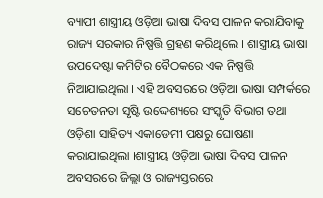ବ୍ୟାପୀ ଶାସ୍ତ୍ରୀୟ ଓଡ଼ିଆ ଭାଷା ଦିବସ ପାଳନ କରାଯିବାକୁ ରାଜ୍ୟ ସରକାର ନିଷ୍ପତ୍ତି ଗ୍ରହଣ କରିଥିଲେ । ଶାସ୍ତ୍ରୀୟ ଭାଷା ଉପଦେଷ୍ଟା କମିଟିର ବୈଠକରେ ଏକ ନିଷ୍ପତ୍ତି ନିଆଯାଇଥିଲା । ଏହି ଅବସରରେ ଓଡ଼ିଆ ଭାଷା ସମ୍ପର୍କରେ ସଚେତନତା ସୃଷ୍ଟି ଉଦ୍ଦେଶ୍ୟରେ ସଂସ୍କୃତି ବିଭାଗ ତଥା ଓଡ଼ିଶା ସାହିତ୍ୟ ଏକାଡେମୀ ପକ୍ଷରୁ ଘୋଷଣା କରାଯାଇଥିଲା ।ଶାସ୍ତ୍ରୀୟ ଓଡ଼ିଆ ଭାଷା ଦିବସ ପାଳନ ଅବସରରେ ଜିଲ୍ଲା ଓ ରାଜ୍ୟସ୍ତରରେ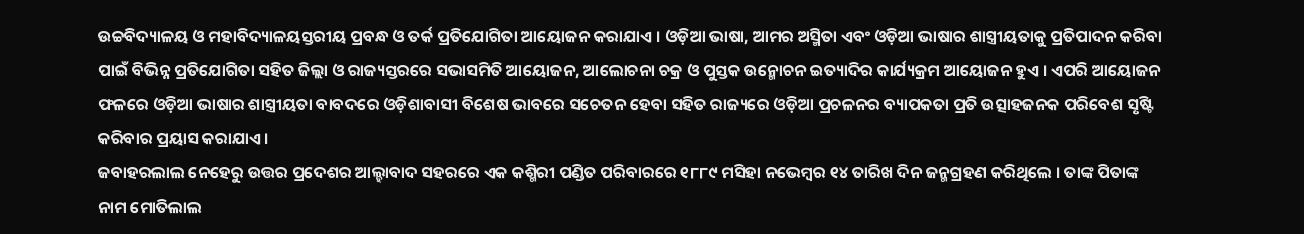ଉଚ୍ଚବିଦ୍ୟାଳୟ ଓ ମହାବିଦ୍ୟାଳୟସ୍ତରୀୟ ପ୍ରବନ୍ଧ ଓ ତର୍କ ପ୍ରତିଯୋଗିତା ଆୟୋଜନ କରାଯାଏ । ଓଡ଼ିଆ ଭାଷା, ଆମର ଅସ୍ମିତା ଏବଂ ଓଡ଼ିଆ ଭାଷାର ଶାସ୍ତ୍ରୀୟତାକୁ ପ୍ରତିପାଦନ କରିବା ପାଇଁ ବିଭିନ୍ନ ପ୍ରତିଯୋଗିତା ସହିତ ଜିଲ୍ଲା ଓ ରାଜ୍ୟସ୍ତରରେ ସଭାସମିତି ଆୟୋଜନ, ଆଲୋଚନା ଚକ୍ର ଓ ପୁସ୍ତକ ଉନ୍ମୋଚନ ଇତ୍ୟାଦିର କାର୍ଯ୍ୟକ୍ରମ ଆୟୋଜନ ହୁଏ । ଏପରି ଆୟୋଜନ ଫଳରେ ଓଡ଼ିଆ ଭାଷାର ଶାସ୍ତ୍ରୀୟତା ବାବଦରେ ଓଡ଼ିଶାବାସୀ ବିଶେଷ ଭାବରେ ସଚେତନ ହେବା ସହିତ ରାଜ୍ୟରେ ଓଡ଼ିଆ ପ୍ରଚଳନର ବ୍ୟାପକତା ପ୍ରତି ଉତ୍ସାହଜନକ ପରିବେଶ ସୃଷ୍ଟି କରିବାର ପ୍ରୟାସ କରାଯାଏ ।
ଜବାହରଲାଲ ନେହେରୁ ଉତ୍ତର ପ୍ରଦେଶର ଆଲ୍ହାବାଦ ସହରରେ ଏକ କଶ୍ମିରୀ ପଣ୍ଡିତ ପରିବାରରେ ୧୮୮୯ ମସିହା ନଭେମ୍ବର ୧୪ ତାରିଖ ଦିନ ଜନ୍ମଗ୍ରହଣ କରିଥିଲେ । ତାଙ୍କ ପିତାଙ୍କ ନାମ ମୋତିଲାଲ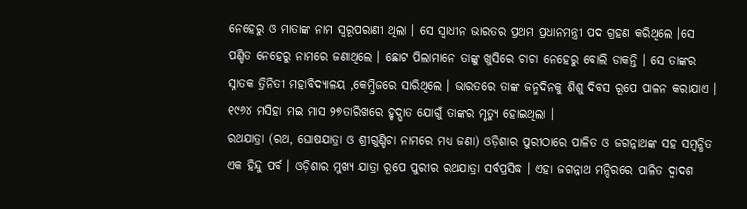ନେହେରୁ ଓ ମାତାଙ୍କ ନାମ ସ୍ୱରୂପରାଣୀ ଥିଲା । ସେ ସ୍ୱାଧୀନ ଭାରତର ପ୍ରଥମ ପ୍ରଧାନମନ୍ତ୍ରୀ ପଦ ଗ୍ରହଣ କରିଥିଲେ ।ସେ ପଣ୍ଡିତ ନେହେରୁ ନାମରେ ଜଣାଥିଲେ । ଛୋଟ ପିଲାମାନେ ତାଙ୍କୁ ଖୁସିରେ ଚାଚା ନେହେରୁ ବୋଲି ଡାକନ୍ତି । ସେ ତାଙ୍କର ସ୍ନାତକ ତ୍ରିନିତୀ ମହାବିଦ୍ୟାଳୟ ,କେମ୍ବ୍ରିଜରେ ସାରିଥିଲେ । ଭାରତରେ ତାଙ୍କ ଜନ୍ମଦିନକୁ ଶିଶୁ ଦିବସ ରୂପେ ପାଳନ କରାଯାଏ । ୧୯୬୪ ମସିହା ମଇ ମାସ ୨୭ତାରିଖରେ ହୃଦ୍ଘାତ ଯୋଗୁଁ ତାଙ୍କର ମୃତ୍ୟୁ ହୋଇଥିଲା ।
ରଥଯାତ୍ରା (ରଥ, ଘୋଷଯାତ୍ରା ଓ ଶ୍ରୀଗୁଣ୍ଡିଚା ନାମରେ ମଧ୍ୟ ଜଣା) ଓଡ଼ିଶାର ପୁରୀଠାରେ ପାଳିତ ଓ ଜଗନ୍ନାଥଙ୍କ ସହ ସମ୍ବନ୍ଧିତ ଏକ ହିନ୍ଦୁ ପର୍ବ । ଓଡ଼ିଶାର ମୁଖ୍ୟ ଯାତ୍ରା ରୂପେ ପୁରୀର ରଥଯାତ୍ରା ସର୍ବପ୍ରସିଦ୍ଧ । ଏହା ଜଗନ୍ନାଥ ମନ୍ଦିରରେ ପାଳିତ ଦ୍ୱାଦଶ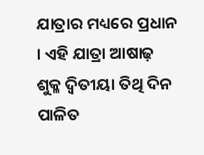ଯାତ୍ରାର ମଧ୍ୟରେ ପ୍ରଧାନ । ଏହି ଯାତ୍ରା ଆଷାଢ଼ ଶୁକ୍ଳ ଦ୍ୱିତୀୟା ତିଥି ଦିନ ପାଳିତ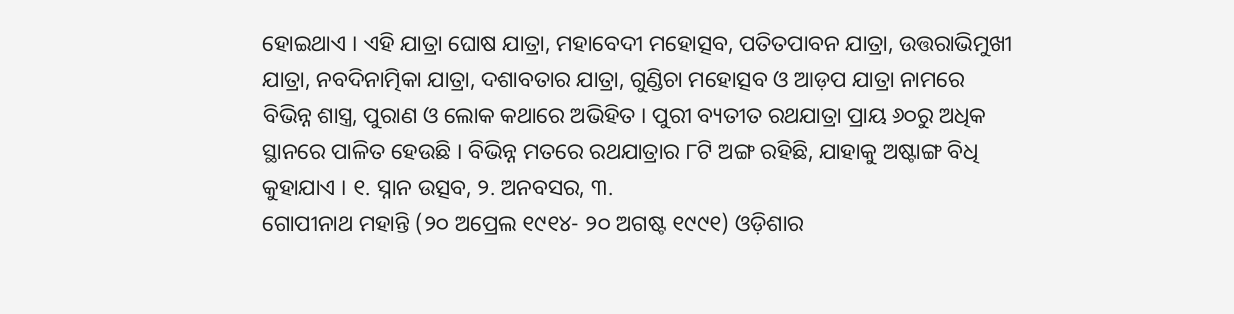ହୋଇଥାଏ । ଏହି ଯାତ୍ରା ଘୋଷ ଯାତ୍ରା, ମହାବେଦୀ ମହୋତ୍ସବ, ପତିତପାବନ ଯାତ୍ରା, ଉତ୍ତରାଭିମୁଖୀ ଯାତ୍ରା, ନବଦିନାତ୍ମିକା ଯାତ୍ରା, ଦଶାବତାର ଯାତ୍ରା, ଗୁଣ୍ଡିଚା ମହୋତ୍ସବ ଓ ଆଡ଼ପ ଯାତ୍ରା ନାମରେ ବିଭିନ୍ନ ଶାସ୍ତ୍ର, ପୁରାଣ ଓ ଲୋକ କଥାରେ ଅଭିହିତ । ପୁରୀ ବ୍ୟତୀତ ରଥଯାତ୍ରା ପ୍ରାୟ ୬୦ରୁ ଅଧିକ ସ୍ଥାନରେ ପାଳିତ ହେଉଛି । ବିଭିନ୍ନ ମତରେ ରଥଯାତ୍ରାର ୮ଟି ଅଙ୍ଗ ରହିଛି, ଯାହାକୁ ଅଷ୍ଟାଙ୍ଗ ବିଧି କୁହାଯାଏ । ୧. ସ୍ନାନ ଉତ୍ସବ, ୨. ଅନବସର, ୩.
ଗୋପୀନାଥ ମହାନ୍ତି (୨୦ ଅପ୍ରେଲ ୧୯୧୪- ୨୦ ଅଗଷ୍ଟ ୧୯୯୧) ଓଡ଼ିଶାର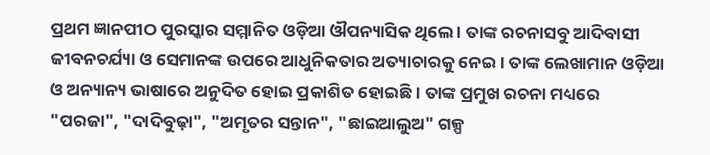ପ୍ରଥମ ଜ୍ଞାନପୀଠ ପୁରସ୍କାର ସମ୍ମାନିତ ଓଡ଼ିଆ ଔପନ୍ୟାସିକ ଥିଲେ । ତାଙ୍କ ରଚନାସବୁ ଆଦିବାସୀ ଜୀବନଚର୍ଯ୍ୟା ଓ ସେମାନଙ୍କ ଉପରେ ଆଧୁନିକତାର ଅତ୍ୟାଚାରକୁ ନେଇ । ତାଙ୍କ ଲେଖାମାନ ଓଡ଼ିଆ ଓ ଅନ୍ୟାନ୍ୟ ଭାଷାରେ ଅନୁଦିତ ହୋଇ ପ୍ରକାଶିତ ହୋଇଛି । ତାଙ୍କ ପ୍ରମୁଖ ରଚନା ମଧ୍ୟରେ "ପରଜା", "ଦାଦିବୁଢ଼ା", "ଅମୃତର ସନ୍ତାନ", "ଛାଇଆଲୁଅ" ଗଳ୍ପ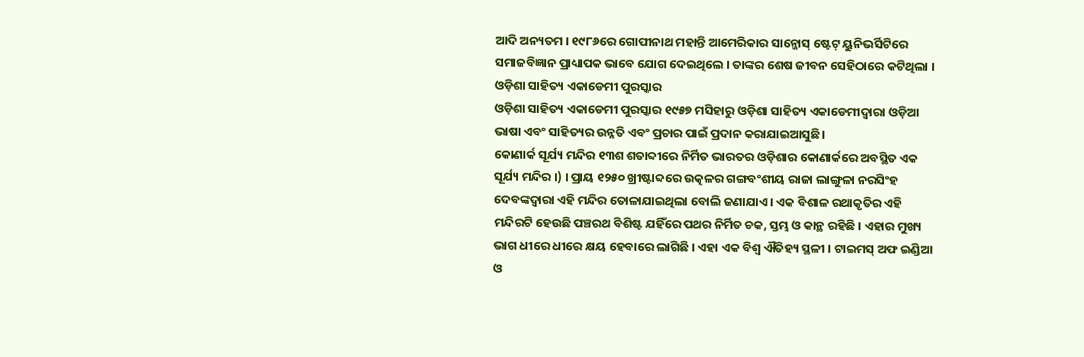ଆଦି ଅନ୍ୟତମ । ୧୯୮୬ରେ ଗୋପୀନାଥ ମହାନ୍ତି ଆମେରିକାର ସାନ୍ଜୋସ୍ ଷ୍ଟେଟ୍ ୟୁନିଭର୍ସିଟିରେ ସମାଜବିଜ୍ଞାନ ପ୍ରାଧ୍ୟାପକ ଭାବେ ଯୋଗ ଦେଇଥିଲେ । ତାଙ୍କର ଶେଷ ଜୀବନ ସେହିଠାରେ କଟିଥିଲା ।
ଓଡ଼ିଶା ସାହିତ୍ୟ ଏକାଡେମୀ ପୁରସ୍କାର
ଓଡ଼ିଶା ସାହିତ୍ୟ ଏକାଡେମୀ ପୁରସ୍କାର ୧୯୫୭ ମସିହାରୁ ଓଡ଼ିଶା ସାହିତ୍ୟ ଏକାଡେମୀଦ୍ୱାରା ଓଡ଼ିଆ ଭାଷା ଏବଂ ସାହିତ୍ୟର ଉନ୍ନତି ଏବଂ ପ୍ରଚାର ପାଇଁ ପ୍ରଦାନ କରାଯାଇଆସୁଛି।
କୋଣାର୍କ ସୂର୍ଯ୍ୟ ମନ୍ଦିର ୧୩ଶ ଶତାବ୍ଦୀରେ ନିର୍ମିତ ଭାରତର ଓଡ଼ିଶାର କୋଣାର୍କରେ ଅବସ୍ଥିତ ଏକ ସୂର୍ଯ୍ୟ ମନ୍ଦିର ।) । ପ୍ରାୟ ୧୨୫୦ ଖ୍ରୀଷ୍ଟାବ୍ଦରେ ଉତ୍କଳର ଗଙ୍ଗବଂଶୀୟ ରାଜା ଲାଙ୍ଗୁଳା ନରସିଂହ ଦେବଙ୍କଦ୍ୱାରା ଏହି ମନ୍ଦିର ତୋଳାଯାଇଥିଲା ବୋଲି ଜଣାଯାଏ । ଏକ ବିଶାଳ ରଥାକୃତିର ଏହି ମନ୍ଦିରଟି ହେଉଛି ପଞ୍ଚରଥ ବିଶିଷ୍ଟ ଯହିଁରେ ପଥର ନିର୍ମିତ ଚକ, ସ୍ତମ୍ଭ ଓ କାନ୍ଥ ରହିଛି । ଏହାର ମୁଖ୍ୟ ଭାଗ ଧୀରେ ଧୀରେ କ୍ଷୟ ହେବାରେ ଲାଗିଛି । ଏହା ଏକ ବିଶ୍ୱ ଐତିହ୍ୟ ସ୍ଥଳୀ । ଟାଇମସ୍ ଅଫ ଇଣ୍ଡିଆ ଓ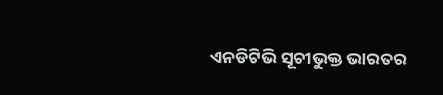ଏନଡିଟିଭି ସୂଚୀଭୁକ୍ତ ଭାରତର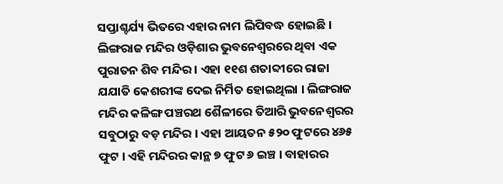ସପ୍ତାଶ୍ଚର୍ଯ୍ୟ ଭିତରେ ଏହାର ନାମ ଲିପିବଦ୍ଧ ହୋଇଛି ।
ଲିଙ୍ଗରାଜ ମନ୍ଦିର ଓଡ଼ିଶାର ଭୁବନେଶ୍ୱରରେ ଥିବା ଏକ ପୁରାତନ ଶିବ ମନ୍ଦିର । ଏହା ୧୧ଶ ଶତାବ୍ଦୀରେ ରାଜା ଯଯାତି କେଶରୀଙ୍କ ଦେଇ ନିର୍ମିତ ହୋଇଥିଲା । ଲିଙ୍ଗରାଜ ମନ୍ଦିର କଳିଙ୍ଗ ପଞ୍ଚରଥ ଶୈଳୀରେ ତିଆରି ଭୁବନେଶ୍ୱରର ସବୁଠାରୁ ବଡ଼ ମନ୍ଦିର । ଏହା ଆୟତନ ୫୨୦ ଫୁଟରେ ୪୬୫ ଫୁଟ । ଏହି ମନ୍ଦିରର କାନ୍ଥ ୭ ଫୁଟ ୬ ଇଞ୍ଚ । ବାହାରର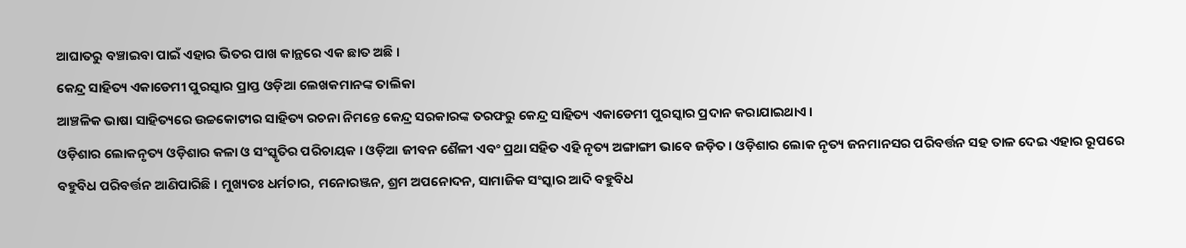ଆଘାତରୁ ବଞ୍ଚାଇବା ପାଇଁ ଏହାର ଭିତର ପାଖ କାନ୍ଥରେ ଏକ ଛାତ ଅଛି ।
କେନ୍ଦ୍ର ସାହିତ୍ୟ ଏକାଡେମୀ ପୁରସ୍କାର ପ୍ରାପ୍ତ ଓଡ଼ିଆ ଲେଖକମାନଙ୍କ ତାଲିକା
ଆଞ୍ଚଳିକ ଭାଷା ସାହିତ୍ୟରେ ଉଚ୍ଚକୋଟୀର ସାହିତ୍ୟ ରଚନା ନିମନ୍ତେ କେନ୍ଦ୍ର ସରକାରଙ୍କ ତରଫରୁ କେନ୍ଦ୍ର ସାହିତ୍ୟ ଏକାଡେମୀ ପୁରସ୍କାର ପ୍ରଦାନ କରାଯାଇଥାଏ ।
ଓଡ଼ିଶାର ଲୋକନୃତ୍ୟ ଓଡ଼ିଶାର କଳା ଓ ସଂସ୍କୃତିର ପରିଚାୟକ । ଓଡ଼ିଆ ଜୀବନ ଶୈଳୀ ଏବଂ ପ୍ରଥା ସହିତ ଏହି ନୃତ୍ୟ ଅଙ୍ଗାଙ୍ଗୀ ଭାବେ ଜଡ଼ିତ । ଓଡ଼ିଶାର ଲୋକ ନୃତ୍ୟ ଜନମାନସର ପରିବର୍ତ୍ତନ ସହ ତାଳ ଦେଇ ଏହାର ରୂପରେ ବହୁବିଧ ପରିବର୍ତ୍ତନ ଆଣିପାରିଛି । ମୁଖ୍ୟତଃ ଧର୍ମଚାର, ମନୋରଞ୍ଜନ, ଶ୍ରମ ଅପନୋଦନ, ସାମାଜିକ ସଂସ୍କାର ଆଦି ବହୁବିଧ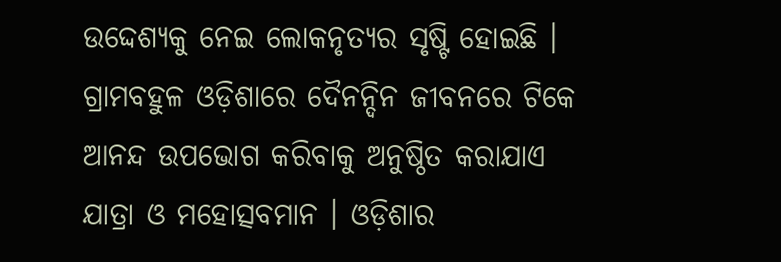ଉଦ୍ଦେଶ୍ୟକୁ ନେଇ ଲୋକନୃତ୍ୟର ସୃଷ୍ଟି ହୋଇଛି । ଗ୍ରାମବହୁଳ ଓଡ଼ିଶାରେ ଦୈନନ୍ଦିନ ଜୀବନରେ ଟିକେ ଆନନ୍ଦ ଉପଭୋଗ କରିବାକୁ ଅନୁଷ୍ଠିତ କରାଯାଏ ଯାତ୍ରା ଓ ମହୋତ୍ସବମାନ । ଓଡ଼ିଶାର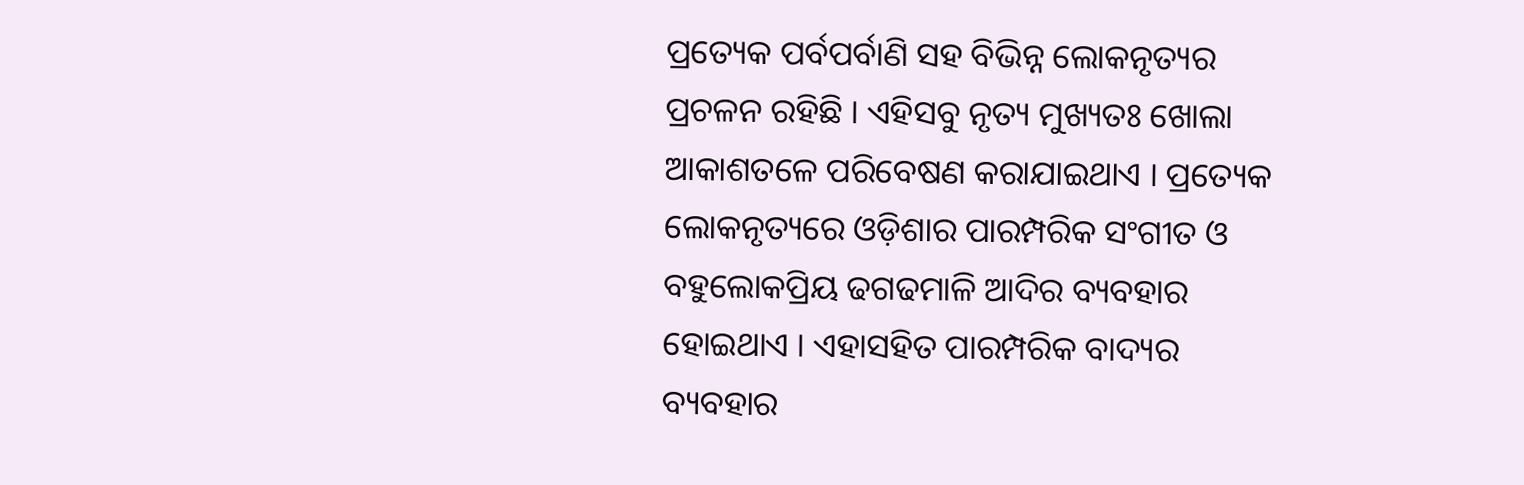ପ୍ରତ୍ୟେକ ପର୍ବପର୍ବାଣି ସହ ବିଭିନ୍ନ ଲୋକନୃତ୍ୟର ପ୍ରଚଳନ ରହିଛି । ଏହିସବୁ ନୃତ୍ୟ ମୁଖ୍ୟତଃ ଖୋଲା ଆକାଶତଳେ ପରିବେଷଣ କରାଯାଇଥାଏ । ପ୍ରତ୍ୟେକ ଲୋକନୃତ୍ୟରେ ଓଡ଼ିଶାର ପାରମ୍ପରିକ ସଂଗୀତ ଓ ବହୁଲୋକପ୍ରିୟ ଢଗଢମାଳି ଆଦିର ବ୍ୟବହାର ହୋଇଥାଏ । ଏହାସହିତ ପାରମ୍ପରିକ ବାଦ୍ୟର ବ୍ୟବହାର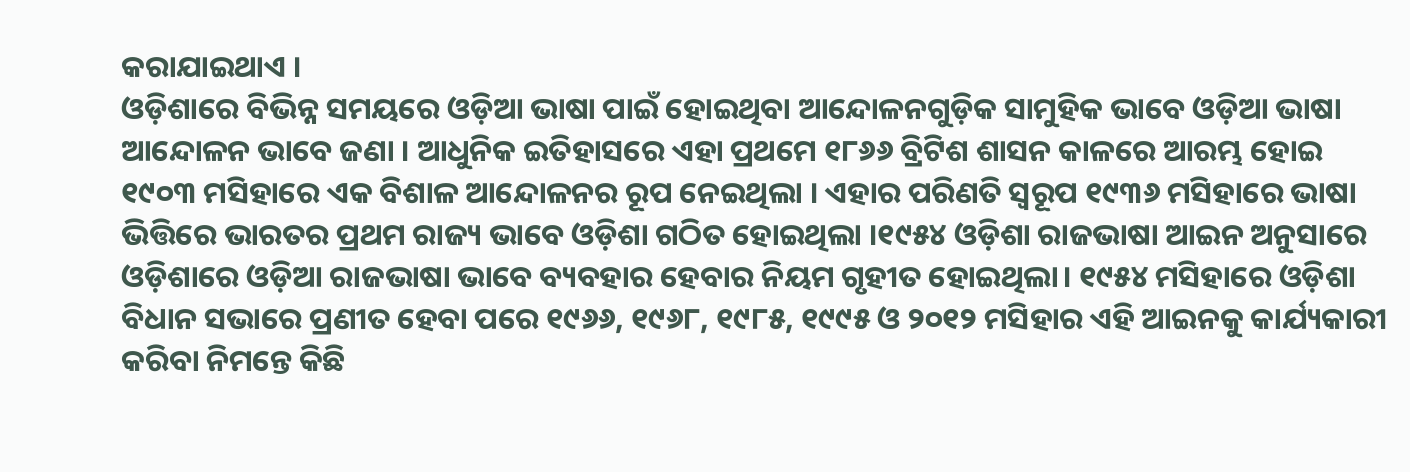କରାଯାଇଥାଏ ।
ଓଡ଼ିଶାରେ ବିଭିନ୍ନ ସମୟରେ ଓଡ଼ିଆ ଭାଷା ପାଇଁ ହୋଇଥିବା ଆନ୍ଦୋଳନଗୁଡ଼ିକ ସାମୁହିକ ଭାବେ ଓଡ଼ିଆ ଭାଷା ଆନ୍ଦୋଳନ ଭାବେ ଜଣା । ଆଧୁନିକ ଇତିହାସରେ ଏହା ପ୍ରଥମେ ୧୮୬୬ ବ୍ରିଟିଶ ଶାସନ କାଳରେ ଆରମ୍ଭ ହୋଇ ୧୯୦୩ ମସିହାରେ ଏକ ବିଶାଳ ଆନ୍ଦୋଳନର ରୂପ ନେଇଥିଲା । ଏହାର ପରିଣତି ସ୍ୱରୂପ ୧୯୩୬ ମସିହାରେ ଭାଷା ଭିତ୍ତିରେ ଭାରତର ପ୍ରଥମ ରାଜ୍ୟ ଭାବେ ଓଡ଼ିଶା ଗଠିତ ହୋଇଥିଲା ।୧୯୫୪ ଓଡ଼ିଶା ରାଜଭାଷା ଆଇନ ଅନୁସାରେ ଓଡ଼ିଶାରେ ଓଡ଼ିଆ ରାଜଭାଷା ଭାବେ ବ୍ୟବହାର ହେବାର ନିୟମ ଗୃହୀତ ହୋଇଥିଲା। ୧୯୫୪ ମସିହାରେ ଓଡ଼ିଶା ବିଧାନ ସଭାରେ ପ୍ରଣୀତ ହେବା ପରେ ୧୯୬୬, ୧୯୬୮, ୧୯୮୫, ୧୯୯୫ ଓ ୨୦୧୨ ମସିହାର ଏହି ଆଇନକୁ କାର୍ଯ୍ୟକାରୀ କରିବା ନିମନ୍ତେ କିଛି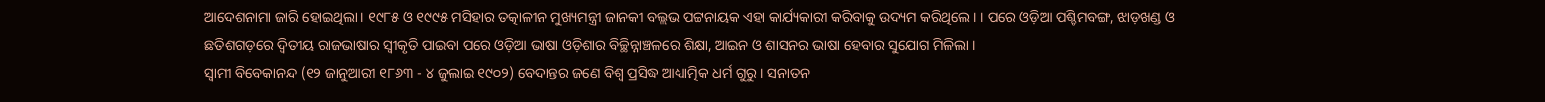ଆଦେଶନାମା ଜାରି ହୋଇଥିଲା। ୧୯୮୫ ଓ ୧୯୯୫ ମସିହାର ତତ୍କାଳୀନ ମୁଖ୍ୟମନ୍ତ୍ରୀ ଜାନକୀ ବଲ୍ଲଭ ପଟ୍ଟନାୟକ ଏହା କାର୍ଯ୍ୟକାରୀ କରିବାକୁ ଉଦ୍ୟମ କରିଥିଲେ। । ପରେ ଓଡ଼ିଆ ପଶ୍ଚିମବଙ୍ଗ, ଝାଡ଼ଖଣ୍ଡ ଓ ଛତିଶଗଡ଼ରେ ଦ୍ୱିତୀୟ ରାଜଭାଷାର ସ୍ୱୀକୃତି ପାଇବା ପରେ ଓଡ଼ିଆ ଭାଷା ଓଡ଼ିଶାର ବିଚ୍ଛିନ୍ନାଞ୍ଚଳରେ ଶିକ୍ଷା, ଆଇନ ଓ ଶାସନର ଭାଷା ହେବାର ସୁଯୋଗ ମିଳିଲା ।
ସ୍ୱାମୀ ବିବେକାନନ୍ଦ (୧୨ ଜାନୁଆରୀ ୧୮୬୩ - ୪ ଜୁଲାଇ ୧୯୦୨) ବେଦାନ୍ତର ଜଣେ ବିଶ୍ୱ ପ୍ରସିଦ୍ଧ ଆଧ୍ୟାତ୍ମିକ ଧର୍ମ ଗୁରୁ । ସନାତନ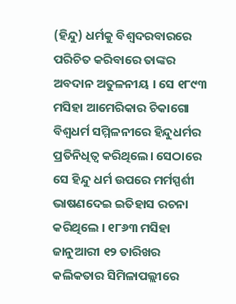(ହିନ୍ଦୁ) ଧର୍ମକୁ ବିଶ୍ୱଦରବାରରେ ପରିଚିତ କରିବାରେ ତାଙ୍କର ଅବଦାନ ଅତୁଳନୀୟ । ସେ ୧୮୯୩ ମସିହା ଆମେରିକାର ଚିକାଗୋ ବିଶ୍ୱଧର୍ମ ସମ୍ମିଳନୀରେ ହିନ୍ଦୁଧର୍ମର ପ୍ରତିନିଧିତ୍ୱ କରିଥିଲେ। ସେଠାରେ ସେ ହିନ୍ଦୁ ଧର୍ମ ଉପରେ ମର୍ମସ୍ପର୍ଶୀ ଭାଷଣଦେଇ ଇତିହାସ ରଚନା କରିଥିଲେ । ୧୮୬୩ ମସିହା ଜାନୁଆରୀ ୧୨ ତାରିଖର କଲିକତାର ସିମିଳାପଲ୍ଲୀରେ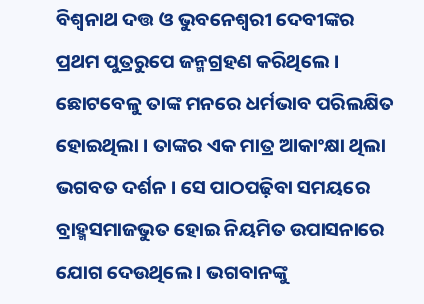ବିଶ୍ୱନାଥ ଦତ୍ତ ଓ ଭୁବନେଶ୍ୱରୀ ଦେବୀଙ୍କର ପ୍ରଥମ ପୁତ୍ରରୁପେ ଜନ୍ମଗ୍ରହଣ କରିଥିଲେ । ଛୋଟବେଳୁ ତାଙ୍କ ମନରେ ଧର୍ମଭାବ ପରିଲକ୍ଷିତ ହୋଇଥିଲା । ତାଙ୍କର ଏକ ମାତ୍ର ଆକାଂକ୍ଷା ଥିଲା ଭଗବତ ଦର୍ଶନ । ସେ ପାଠପଢ଼ିବା ସମୟରେ ବ୍ରାହ୍ମସମାଜଭୁତ ହୋଇ ନିୟମିତ ଉପାସନାରେ ଯୋଗ ଦେଉଥିଲେ । ଭଗବାନଙ୍କୁ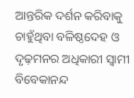ଆନ୍ତରିକ ଦର୍ଶନ କରିବାକୁ ଚାହୁଁଥିବା ବଳିଷ୍ଠଦେହ ଓ ଦୃଢ଼ମନର ଅଧିକାରୀ ସ୍ୱାମୀ ବିବେକାନନ୍ଦ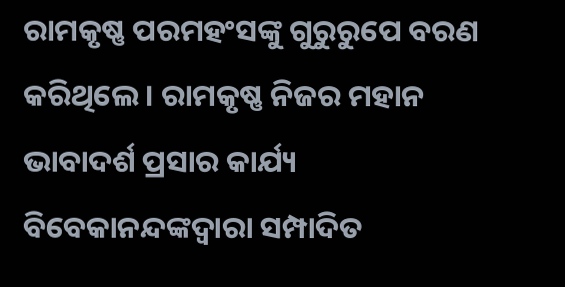ରାମକୃଷ୍ଣ ପରମହଂସଙ୍କୁ ଗୁରୁରୁପେ ବରଣ କରିଥିଲେ । ରାମକୃଷ୍ଣ ନିଜର ମହାନ ଭାବାଦର୍ଶ ପ୍ରସାର କାର୍ଯ୍ୟ ବିବେକାନନ୍ଦଙ୍କଦ୍ୱାରା ସମ୍ପାଦିତ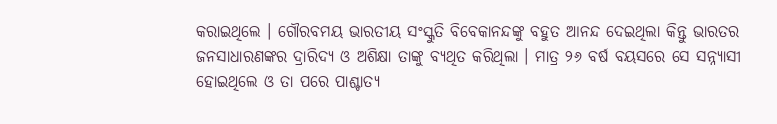କରାଇଥିଲେ । ଗୌରବମୟ ଭାରତୀୟ ସଂସ୍କୁତି ବିବେକାନନ୍ଦଙ୍କୁ ବହୁତ ଆନନ୍ଦ ଦେଇଥିଲା କିନ୍ତୁ ଭାରତର ଜନସାଧାରଣଙ୍କର ଦ୍ରାରିଦ୍ୟ ଓ ଅଶିକ୍ଷା ତାଙ୍କୁ ବ୍ୟଥିତ କରିଥିଲା । ମାତ୍ର ୨୬ ବର୍ଷ ବୟସରେ ସେ ସନ୍ନ୍ୟାସୀ ହୋଇଥିଲେ ଓ ତା ପରେ ପାଶ୍ଚାତ୍ୟ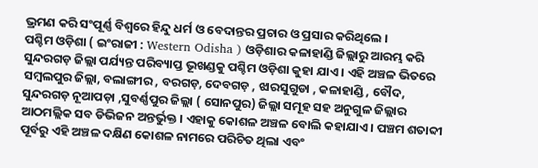ଭ୍ରମଣ କରି ସଂପୂର୍ଣ୍ଣ ବିଶ୍ୱରେ ହିନ୍ଦୁ ଧର୍ମ ଓ ବେଦାନ୍ତର ପ୍ରଚାର ଓ ପ୍ରସାର କରିଥିଲେ ।
ପଶ୍ଚିମ ଓଡ଼ିଶା ( ଇଂରାଜୀ : Western Odisha ) ଓଡ଼ିଶାର କଳାହାଣ୍ଡି ଜିଲ୍ଲାରୁ ଆରମ୍ଭ କରି ସୁନ୍ଦରଗଡ଼ ଜିଲ୍ଲା ପର୍ଯ୍ୟନ୍ତ ପରିବ୍ୟାପ୍ତ ଭୂଖଣ୍ଡକୁ ପଶ୍ଚିମ ଓଡ଼ିଶା କୁହା ଯାଏ । ଏହି ଅଞ୍ଚଳ ଭିତରେ ସମ୍ବଲପୁର ଜିଲ୍ଲା, ବଲାଙ୍ଗୀର , ବରଗଡ଼, ଦେବଗଡ଼ , ଝାରସୁଗୁଡା , କଳାହାଣ୍ଡି , ବୌଦ, ସୁନ୍ଦରଗଡ଼ ନୂଆପଡ଼ା ,ସୁବର୍ଣ୍ଣପୁର ଜିଲ୍ଲା ( ସୋନପୁର) ଜିଲ୍ଲା ସମୂହ ସହ ଅନୁଗୁଳ ଜିଲ୍ଲାର ଆଠମଲ୍ଲିକ ସବ ଡିଭିଜନ ଅନ୍ତର୍ଭୁକ୍ତ । ଏହାକୁ କୋଶଳ ଅଞ୍ଚଳ ବୋଲି କହାଯାଏ । ପଞ୍ଚମ ଶତାବ୍ଦୀ ପୂର୍ବରୁ ଏହି ଅଞ୍ଚଳ ଦକ୍ଷିଣ କୋଶଳ ନାମରେ ପରିଚିତ ଥିଲା ଏବଂ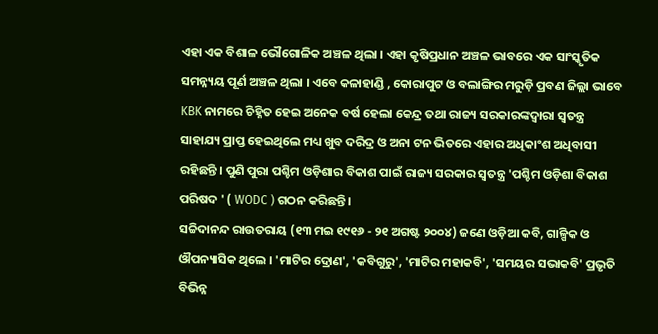ଏହା ଏକ ବିଶାଳ ଭୌଗୋଳିକ ଅଞ୍ଚଳ ଥିଲା । ଏହା କୃଷିପ୍ରଧାନ ଅଞ୍ଚଳ ଭାବରେ ଏକ ସାଂସ୍କୃତିକ ସମନ୍ନ୍ୟୟ ପୂର୍ଣ ଅଞ୍ଚଳ ଥିଲା । ଏବେ କଳାହାଣ୍ଡି , କୋରାପୁଟ ଓ ବଲାଙ୍ଗିର ମରୁଡ଼ି ପ୍ରବଣ ଜିଲ୍ଲା ଭାବେ KBK ନାମରେ ଚିହ୍ନିତ ହେଇ ଅନେକ ବର୍ଷ ହେଲା କେନ୍ଦ୍ର ତଥା ରାଜ୍ୟ ସରକାରଙ୍କଦ୍ୱାରା ସ୍ୱତନ୍ତ୍ର ସାହାଯ୍ୟ ପ୍ରାପ୍ତ ହେଇଥିଲେ ମଧ୍ୟ ଖୁବ ଦରିଦ୍ର ଓ ଅନା ଟନ ଭିତରେ ଏହାର ଅଧିକାଂଶ ଅଧିବାସୀ ରହିଛନ୍ତି । ପୁଣି ପୁରା ପଶ୍ଚିମ ଓଡ଼ିଶାର ବିକାଶ ପାଇଁ ରାଜ୍ୟ ସରକାର ସ୍ୱତନ୍ତ୍ର 'ପଶ୍ଚିମ ଓଡ଼ିଶା ବିକାଶ ପରିଷଦ ' ( WODC ) ଗଠନ କରିଛନ୍ତି ।
ସଚ୍ଚିଦାନନ୍ଦ ରାଉତରାୟ (୧୩ ମଇ ୧୯୧୬ - ୨୧ ଅଗଷ୍ଟ ୨୦୦୪) ଜଣେ ଓଡ଼ିଆ କବି, ଗାଳ୍ପିକ ଓ ଔପନ୍ୟାସିକ ଥିଲେ । 'ମାଟିର ଦ୍ରୋଣ', 'କବିଗୁରୁ', 'ମାଟିର ମହାକବି', 'ସମୟର ସଭାକବି' ପ୍ରଭୃତି ବିଭିନ୍ନ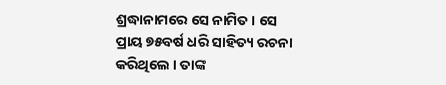ଶ୍ରଦ୍ଧାନାମରେ ସେ ନାମିତ । ସେ ପ୍ରାୟ ୭୫ବର୍ଷ ଧରି ସାହିତ୍ୟ ରଚନା କରିଥିଲେ । ତାଙ୍କ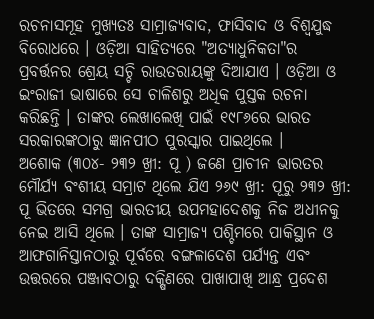ରଚନାସମୂହ ମୁଖ୍ୟତଃ ସାମ୍ରାଜ୍ୟବାଦ, ଫାସିବାଦ ଓ ବିଶ୍ୱଯୁଦ୍ଧ ବିରୋଧରେ । ଓଡ଼ିଆ ସାହିତ୍ୟରେ "ଅତ୍ୟାଧୁନିକତା"ର ପ୍ରବର୍ତ୍ତନର ଶ୍ରେୟ ସଚ୍ଚି ରାଉତରାୟଙ୍କୁ ଦିଆଯାଏ । ଓଡ଼ିଆ ଓ ଇଂରାଜୀ ଭାଷାରେ ସେ ଚାଳିଶରୁ ଅଧିକ ପୁସ୍ତକ ରଚନା କରିଛନ୍ତି । ତାଙ୍କର ଲେଖାଲେଖି ପାଇଁ ୧୯୮୬ରେ ଭାରତ ସରକାରଙ୍କଠାରୁ ଜ୍ଞାନପୀଠ ପୁରସ୍କାର ପାଇଥିଲେ ।
ଅଶୋକ (୩୦୪- ୨୩୨ ଖ୍ରୀ: ପୂ ) ଜଣେ ପ୍ରାଚୀନ ଭାରତର ମୌର୍ଯ୍ୟ ବଂଶୀୟ ସମ୍ରାଟ ଥିଲେ ଯିଏ ୨୬୯ ଖ୍ରୀ: ପୂରୁ ୨୩୨ ଖ୍ରୀ: ପୂ ଭିତରେ ସମଗ୍ର ଭାରତୀୟ ଉପମହାଦେଶକୁ ନିଜ ଅଧୀନକୁ ନେଇ ଆସି ଥିଲେ । ତାଙ୍କ ସାମ୍ରାଜ୍ୟ ପଶ୍ଚିମରେ ପାକିସ୍ଥାନ ଓ ଆଫଗାନିସ୍ତାନଠାରୁ ପୂର୍ବରେ ବଙ୍ଗଳାଦେଶ ପର୍ଯ୍ୟନ୍ତ ଏବଂ ଉତ୍ତରରେ ପଞ୍ଜାବଠାରୁ ଦକ୍ଷିଣରେ ପାଖାପାଖି ଆନ୍ଧ୍ର ପ୍ରଦେଶ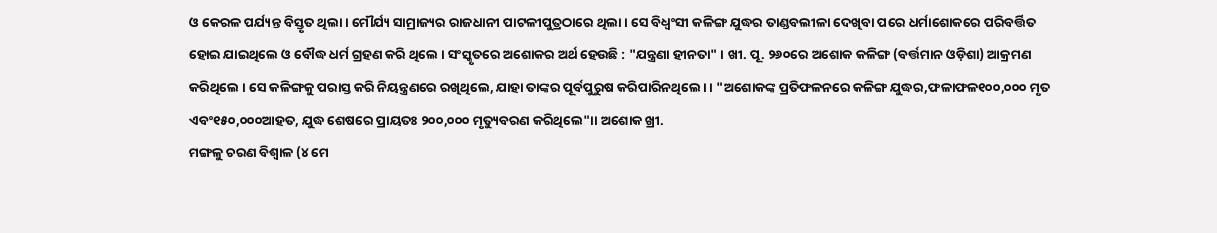ଓ କେରଳ ପର୍ଯ୍ୟନ୍ତ ବିସ୍ତୃତ ଥିଲା । ମୌର୍ଯ୍ୟ ସାମ୍ରାଜ୍ୟର ରାଜଧାନୀ ପାଟଳୀପୁତ୍ରଠାରେ ଥିଲା । ସେ ବିଧ୍ୱଂସୀ କଳିଙ୍ଗ ଯୁଦ୍ଧର ତାଣ୍ଡବଲୀଳା ଦେଖିବା ପରେ ଧର୍ମାଶୋକରେ ପରିବର୍ତ୍ତିତ ହୋଇ ଯାଇଥିଲେ ଓ ବୌଦ୍ଧ ଧର୍ମ ଗ୍ରହଣ କରି ଥିଲେ । ସଂସ୍କୃତରେ ଅଶୋକର ଅର୍ଥ ହେଉଛି : "ଯନ୍ତ୍ରଣା ହୀନତା" । ଖୀ. ପୂ. ୨୬୦ରେ ଅଶୋକ କଳିଙ୍ଗ (ବର୍ତ୍ତମାନ ଓଡ଼ିଶା) ଆକ୍ରମଣ କରିଥିଲେ । ସେ କଳିଙ୍ଗକୁ ପରାସ୍ତ କରି ନିୟନ୍ତ୍ରଣରେ ରଖିଥିଲେ, ଯାହା ତାଙ୍କର ପୂର୍ବପୁରୁଷ କରିପାରିନଥିଲେ। । "ଅଶୋକଙ୍କ ପ୍ରତିଫଳନରେ କଳିଙ୍ଗ ଯୁଦ୍ଧର,ଫଳାଫଳ୧୦୦,୦୦୦ ମୃତ ଏବଂ୧୫୦,୦୦୦ଆହତ, ଯୁଦ୍ଧ ଶେଷରେ ପ୍ରାୟତଃ ୨୦୦,୦୦୦ ମୃତ୍ୟୁବରଣ କରିଥିଲେ"।। ଅଶୋକ ଖ୍ରୀ.
ମଙ୍ଗଳୁ ଚରଣ ବିଶ୍ୱାଳ (୪ ମେ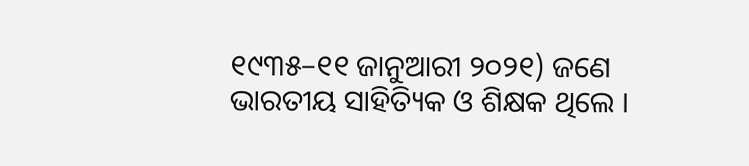୧୯୩୫–୧୧ ଜାନୁଆରୀ ୨୦୨୧) ଜଣେ ଭାରତୀୟ ସାହିତ୍ୟିକ ଓ ଶିକ୍ଷକ ଥିଲେ ।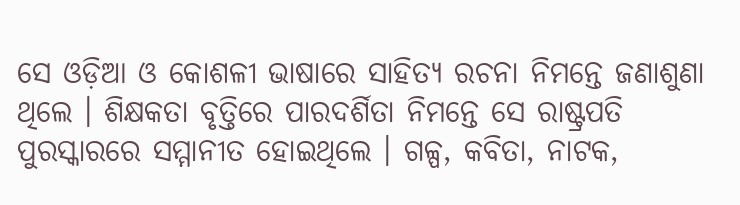ସେ ଓଡ଼ିଆ ଓ କୋଶଳୀ ଭାଷାରେ ସାହିତ୍ୟ ରଚନା ନିମନ୍ତେ ଜଣାଶୁଣା ଥିଲେ । ଶିକ୍ଷକତା ବୃତ୍ତିରେ ପାରଦର୍ଶିତା ନିମନ୍ତେ ସେ ରାଷ୍ଟ୍ରପତି ପୁରସ୍କାରରେ ସମ୍ମାନୀତ ହୋଇଥିଲେ । ଗଳ୍ପ, କବିତା, ନାଟକ,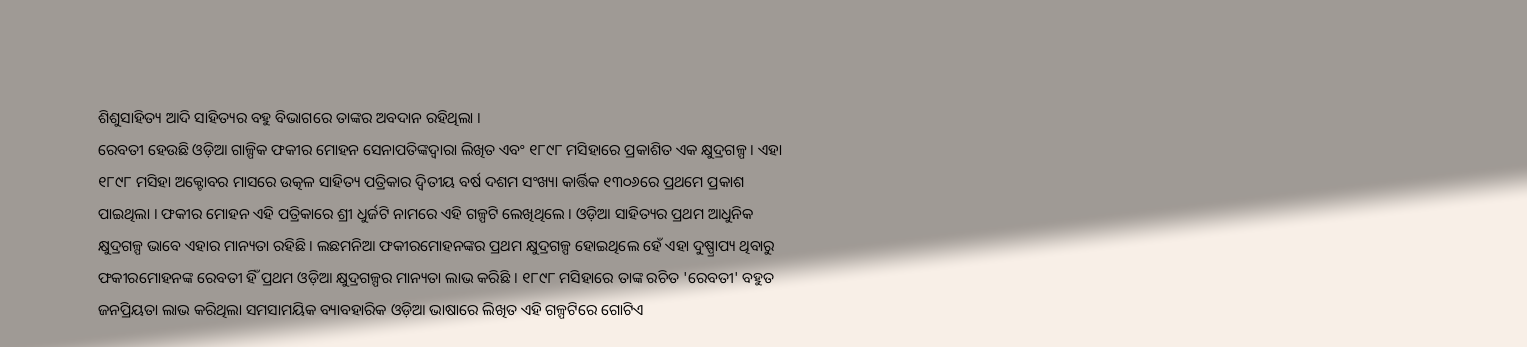ଶିଶୁସାହିତ୍ୟ ଆଦି ସାହିତ୍ୟର ବହୁ ବିଭାଗରେ ତାଙ୍କର ଅବଦାନ ରହିଥିଲା ।
ରେବତୀ ହେଉଛି ଓଡ଼ିଆ ଗାଳ୍ପିକ ଫକୀର ମୋହନ ସେନାପତିଙ୍କଦ୍ୱାରା ଲିଖିତ ଏବଂ ୧୮୯୮ ମସିହାରେ ପ୍ରକାଶିତ ଏକ କ୍ଷୁଦ୍ରଗଳ୍ପ । ଏହା ୧୮୯୮ ମସିହା ଅକ୍ଟୋବର ମାସରେ ଉତ୍କଳ ସାହିତ୍ୟ ପତ୍ରିକାର ଦ୍ୱିତୀୟ ବର୍ଷ ଦଶମ ସଂଖ୍ୟା କାର୍ତ୍ତିକ ୧୩୦୬ରେ ପ୍ରଥମେ ପ୍ରକାଶ ପାଇଥିଲା । ଫକୀର ମୋହନ ଏହି ପତ୍ରିକାରେ ଶ୍ରୀ ଧୁର୍ଜଟି ନାମରେ ଏହି ଗଳ୍ପଟି ଲେଖିଥିଲେ । ଓଡ଼ିଆ ସାହିତ୍ୟର ପ୍ରଥମ ଆଧୁନିକ କ୍ଷୁଦ୍ରଗଳ୍ପ ଭାବେ ଏହାର ମାନ୍ୟତା ରହିଛି । ଲଛମନିଆ ଫକୀରମୋହନଙ୍କର ପ୍ରଥମ କ୍ଷୁଦ୍ରଗଳ୍ପ ହୋଇଥିଲେ ହେଁ ଏହା ଦୁଷ୍ପ୍ରାପ୍ୟ ଥିବାରୁ ଫକୀରମୋହନଙ୍କ ରେବତୀ ହିଁ ପ୍ରଥମ ଓଡ଼ିଆ କ୍ଷୁଦ୍ରଗଳ୍ପର ମାନ୍ୟତା ଲାଭ କରିଛି । ୧୮୯୮ ମସିହାରେ ତାଙ୍କ ରଚିତ 'ରେବତୀ' ବହୁତ ଜନପ୍ରିୟତା ଲାଭ କରିଥିଲା ସମସାମୟିକ ବ୍ୟାବହାରିକ ଓଡ଼ିଆ ଭାଷାରେ ଲିଖିତ ଏହି ଗଳ୍ପଟିରେ ଗୋଟିଏ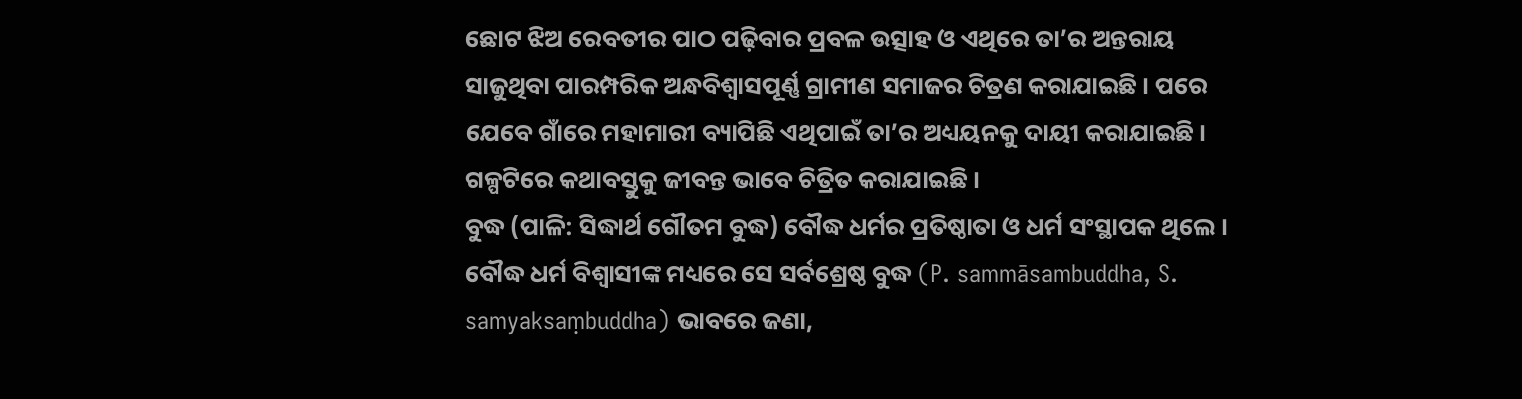ଛୋଟ ଝିଅ ରେବତୀର ପାଠ ପଢ଼ିବାର ପ୍ରବଳ ଉତ୍ସାହ ଓ ଏଥିରେ ତା’ର ଅନ୍ତରାୟ ସାଜୁଥିବା ପାରମ୍ପରିକ ଅନ୍ଧବିଶ୍ୱାସପୂର୍ଣ୍ଣ ଗ୍ରାମୀଣ ସମାଜର ଚିତ୍ରଣ କରାଯାଇଛି । ପରେ ଯେବେ ଗାଁରେ ମହାମାରୀ ବ୍ୟାପିଛି ଏଥିପାଇଁ ତା’ର ଅଧ୍ୟୟନକୁ ଦାୟୀ କରାଯାଇଛି । ଗଳ୍ପଟିରେ କଥାବସ୍ତୁକୁ ଜୀବନ୍ତ ଭାବେ ଚିତ୍ରିତ କରାଯାଇଛି ।
ବୁଦ୍ଧ (ପାଳି: ସିଦ୍ଧାର୍ଥ ଗୌତମ ବୁଦ୍ଧ) ବୌଦ୍ଧ ଧର୍ମର ପ୍ରତିଷ୍ଠାତା ଓ ଧର୍ମ ସଂସ୍ଥାପକ ଥିଲେ । ବୌଦ୍ଧ ଧର୍ମ ବିଶ୍ୱାସୀଙ୍କ ମଧ୍ୟରେ ସେ ସର୍ବଶ୍ରେଷ୍ଠ ବୁଦ୍ଧ (P. sammāsambuddha, S. samyaksaṃbuddha) ଭାବରେ ଜଣା,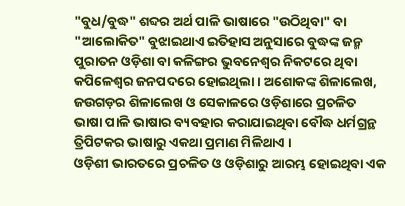"ବୁଧ/ବୁଦ୍ଧ" ଶବ୍ଦର ଅର୍ଥ ପାଳି ଭାଷାରେ "ଉଠିଥିବା" ବା "ଆଲୋକିତ" ବୁଝାଇଥାଏ ଇତିହାସ ଅନୁସାରେ ବୁଦ୍ଧଙ୍କ ଜନ୍ମ ପୁରାତନ ଓଡ଼ିଶା ବା କଳିଙ୍ଗର ଭୁବନେଶ୍ୱର ନିକଟରେ ଥିବା କପିଳେଶ୍ୱର ଜନପଦରେ ହୋଇଥିଲା । ଅଶୋକଙ୍କ ଶିଳାଲେଖ, ଜଉଗଡ଼ର ଶିଳାଲେଖ ଓ ସେକାଳରେ ଓଡ଼ିଶାରେ ପ୍ରଚଳିତ ଭାଷା ପାଳି ଭାଷାର ବ୍ୟବହାର କରାଯାଇଥିବା ବୌଦ୍ଧ ଧର୍ମଗ୍ରନ୍ଥ ତ୍ରିପିଟକର ଭାଷାରୁ ଏକଥା ପ୍ରମାଣ ମିଳିଥାଏ ।
ଓଡ଼ିଶୀ ଭାରତରେ ପ୍ରଚଳିତ ଓ ଓଡ଼ିଶାରୁ ଆରମ୍ଭ ହୋଇଥିବା ଏକ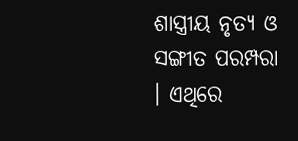ଶାସ୍ତ୍ରୀୟ ନୃତ୍ୟ ଓ ସଙ୍ଗୀତ ପରମ୍ପରା । ଏଥିରେ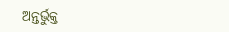ଅନ୍ତର୍ଭୁକ୍ତ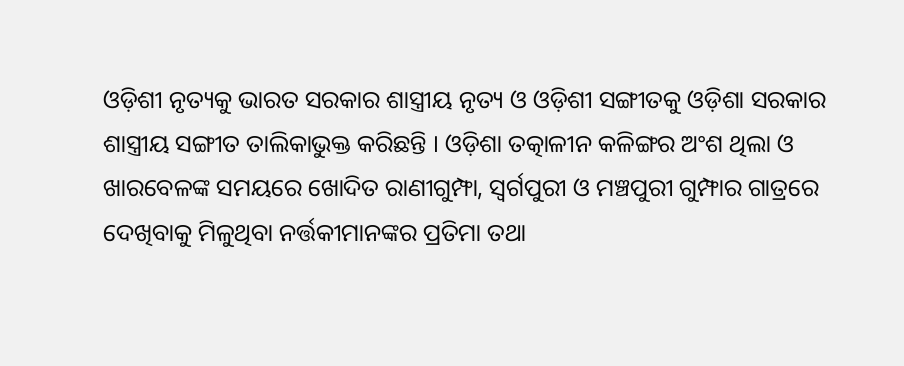ଓଡ଼ିଶୀ ନୃତ୍ୟକୁ ଭାରତ ସରକାର ଶାସ୍ତ୍ରୀୟ ନୃତ୍ୟ ଓ ଓଡ଼ିଶୀ ସଙ୍ଗୀତକୁ ଓଡ଼ିଶା ସରକାର ଶାସ୍ତ୍ରୀୟ ସଙ୍ଗୀତ ତାଲିକାଭୁକ୍ତ କରିଛନ୍ତି । ଓଡ଼ିଶା ତତ୍କାଳୀନ କଳିଙ୍ଗର ଅଂଶ ଥିଲା ଓ ଖାରବେଳଙ୍କ ସମୟରେ ଖୋଦିତ ରାଣୀଗୁମ୍ଫା, ସ୍ୱର୍ଗପୁରୀ ଓ ମଞ୍ଚପୁରୀ ଗୁମ୍ଫାର ଗାତ୍ରରେ ଦେଖିବାକୁ ମିଳୁଥିବା ନର୍ତ୍ତକୀମାନଙ୍କର ପ୍ରତିମା ତଥା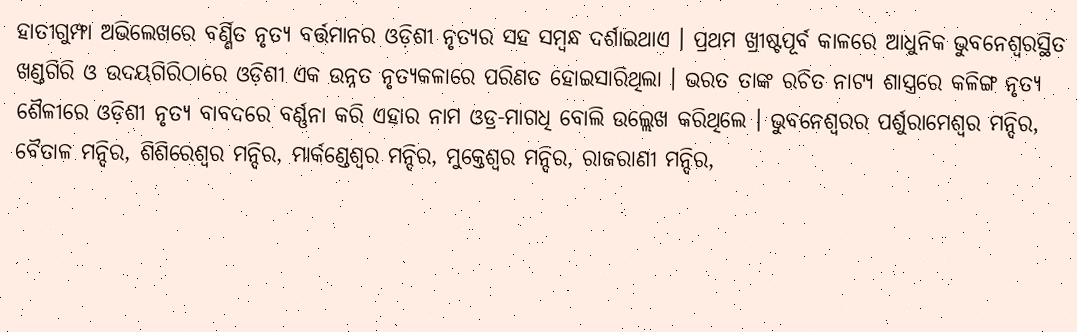ହାତୀଗୁମ୍ଫା ଅଭିଲେଖରେ ବର୍ଣ୍ଣିତ ନୃତ୍ୟ ବର୍ତ୍ତମାନର ଓଡ଼ିଶୀ ନୃତ୍ୟର ସହ ସମ୍ବନ୍ଧ ଦର୍ଶାଇଥାଏ । ପ୍ରଥମ ଖ୍ରୀଷ୍ଟପୂର୍ବ କାଳରେ ଆଧୁନିକ ଭୁବନେଶ୍ୱରସ୍ଥିତ ଖଣ୍ଡଗିରି ଓ ଉଦୟଗିରିଠାରେ ଓଡ଼ିଶୀ ଏକ ଉନ୍ନତ ନୃତ୍ୟକଳାରେ ପରିଣତ ହୋଇସାରିଥିଲା । ଭରତ ତାଙ୍କ ରଚିତ ନାଟ୍ୟ ଶାସ୍ତ୍ରରେ କଳିଙ୍ଗ ନୃତ୍ୟ ଶୈଳୀରେ ଓଡ଼ିଶୀ ନୃତ୍ୟ ବାବଦରେ ବର୍ଣ୍ଣନା କରି ଏହାର ନାମ ଓଡ୍ର-ମାଗଧି ବୋଲି ଉଲ୍ଲେଖ କରିଥିଲେ । ଭୁବନେଶ୍ୱରର ପର୍ଶୁରାମେଶ୍ୱର ମନ୍ଦିର, ବୈତାଳ ମନ୍ଦିର, ଶିଶିରେଶ୍ୱର ମନ୍ଦିର, ମାର୍କଣ୍ଡେଶ୍ୱର ମନ୍ଦିର, ମୁକ୍ତେଶ୍ୱର ମନ୍ଦିର, ରାଜରାଣୀ ମନ୍ଦିର,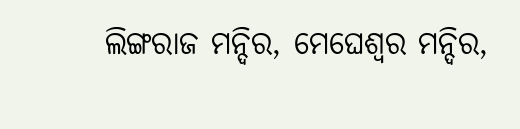ଲିଙ୍ଗରାଜ ମନ୍ଦିର, ମେଘେଶ୍ୱର ମନ୍ଦିର,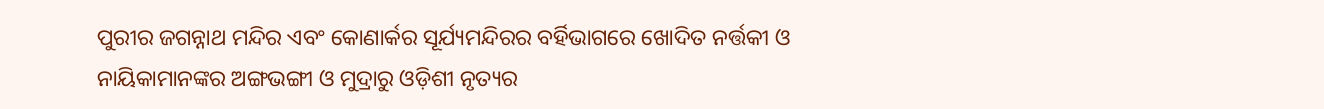ପୁରୀର ଜଗନ୍ନାଥ ମନ୍ଦିର ଏବଂ କୋଣାର୍କର ସୂର୍ଯ୍ୟମନ୍ଦିରର ବର୍ହିଭାଗରେ ଖୋଦିତ ନର୍ତ୍ତକୀ ଓ ନାୟିକାମାନଙ୍କର ଅଙ୍ଗଭଙ୍ଗୀ ଓ ମୁଦ୍ରାରୁ ଓଡ଼ିଶୀ ନୃତ୍ୟର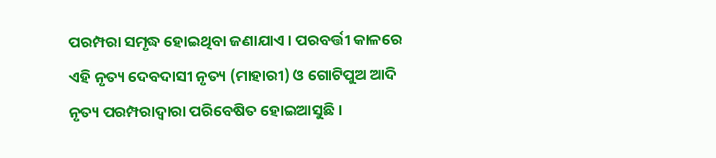ପରମ୍ପରା ସମୃଦ୍ଧ ହୋଇଥିବା ଜଣାଯାଏ । ପରବର୍ତ୍ତୀ କାଳରେ ଏହି ନୃତ୍ୟ ଦେବଦାସୀ ନୃତ୍ୟ (ମାହାରୀ) ଓ ଗୋଟିପୁଅ ଆଦି ନୃତ୍ୟ ପରମ୍ପରାଦ୍ୱାରା ପରିବେଷିତ ହୋଇଆସୁଛି ।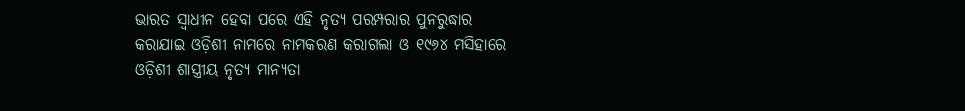ଭାରତ ସ୍ୱାଧୀନ ହେବା ପରେ ଏହି ନୃତ୍ୟ ପରମ୍ପରାର ପୁନରୁଦ୍ଧାର କରାଯାଇ ଓଡ଼ିଶୀ ନାମରେ ନାମକରଣ କରାଗଲା ଓ ୧୯୬୪ ମସିହାରେ ଓଡ଼ିଶୀ ଶାସ୍ତ୍ରୀୟ ନୃତ୍ୟ ମାନ୍ୟତା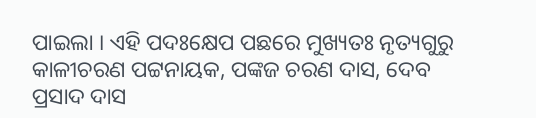ପାଇଲା । ଏହି ପଦଃକ୍ଷେପ ପଛରେ ମୁଖ୍ୟତଃ ନୃତ୍ୟଗୁରୁ କାଳୀଚରଣ ପଟ୍ଟନାୟକ, ପଙ୍କଜ ଚରଣ ଦାସ, ଦେବ ପ୍ରସାଦ ଦାସ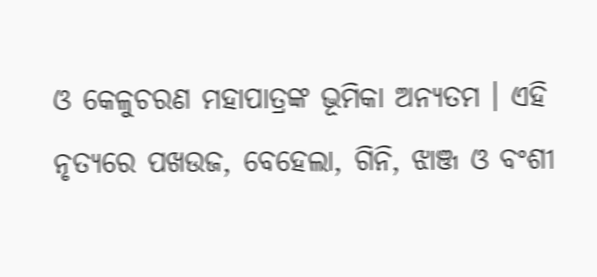ଓ କେଳୁଚରଣ ମହାପାତ୍ରଙ୍କ ଭୂମିକା ଅନ୍ୟତମ । ଏହି ନୃତ୍ୟରେ ପଖଉଜ, ବେହେଲା, ଗିନି, ଝାଞ୍ଜ ଓ ବଂଶୀ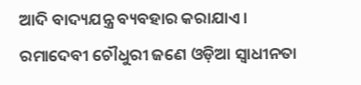ଆଦି ବାଦ୍ୟଯନ୍ତ୍ର ବ୍ୟବହାର କରାଯାଏ ।
ରମାଦେବୀ ଚୌଧୁରୀ ଜଣେ ଓଡ଼ିଆ ସ୍ୱାଧୀନତା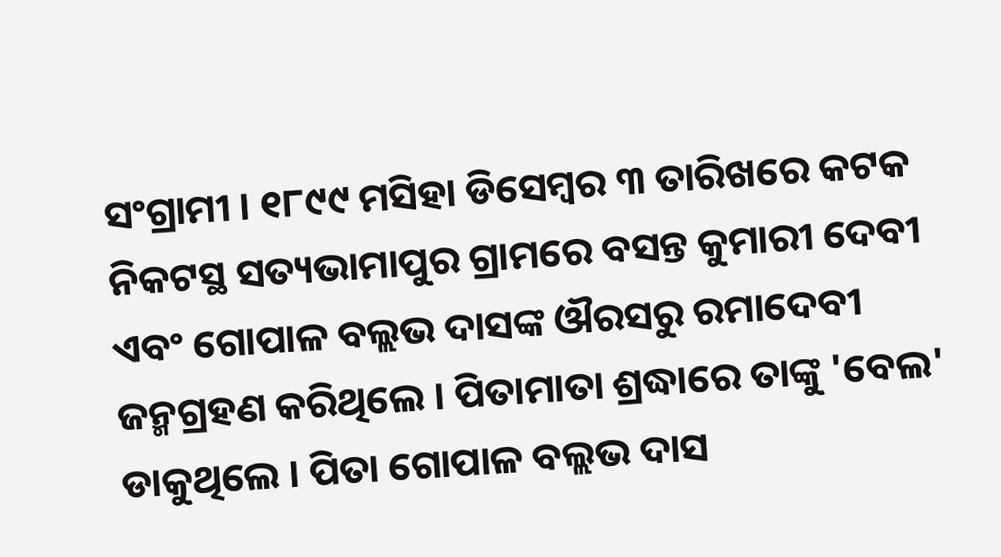ସଂଗ୍ରାମୀ । ୧୮୯୯ ମସିହା ଡିସେମ୍ବର ୩ ତାରିଖରେ କଟକ ନିକଟସ୍ଥ ସତ୍ୟଭାମାପୁର ଗ୍ରାମରେ ବସନ୍ତ କୁମାରୀ ଦେବୀ ଏବଂ ଗୋପାଳ ବଲ୍ଲଭ ଦାସଙ୍କ ଔରସରୁ ରମାଦେବୀ ଜନ୍ମଗ୍ରହଣ କରିଥିଲେ । ପିତାମାତା ଶ୍ରଦ୍ଧାରେ ତାଙ୍କୁ 'ବେଲ' ଡାକୁଥିଲେ । ପିତା ଗୋପାଳ ବଲ୍ଲଭ ଦାସ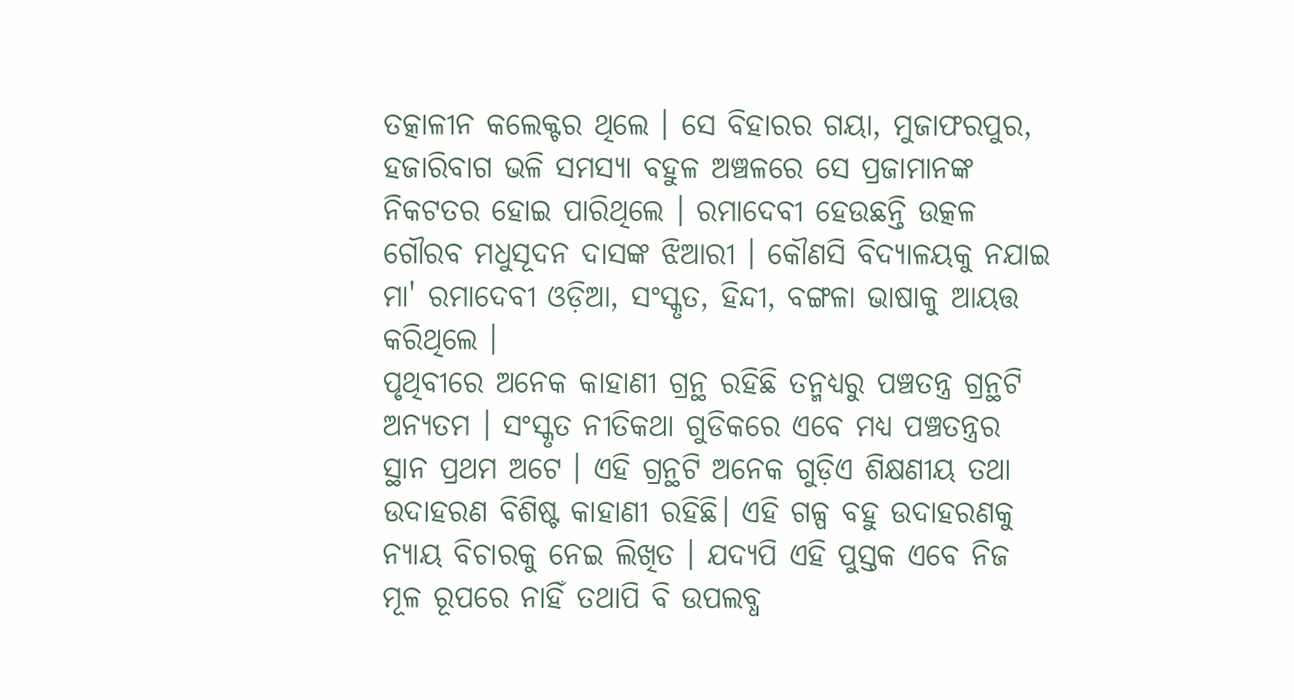ତତ୍କାଳୀନ କଲେକ୍ଟର ଥିଲେ । ସେ ବିହାରର ଗୟା, ମୁଜାଫରପୁର, ହଜାରିବାଗ ଭଳି ସମସ୍ୟା ବହୁଳ ଅଞ୍ଚଳରେ ସେ ପ୍ରଜାମାନଙ୍କ ନିକଟତର ହୋଇ ପାରିଥିଲେ । ରମାଦେବୀ ହେଉଛନ୍ତି ଉତ୍କଳ ଗୌରବ ମଧୁସୂଦନ ଦାସଙ୍କ ଝିଆରୀ । କୌଣସି ବିଦ୍ୟାଳୟକୁ ନଯାଇ ମା' ରମାଦେବୀ ଓଡ଼ିଆ, ସଂସ୍କୃତ, ହିନ୍ଦୀ, ବଙ୍ଗଳା ଭାଷାକୁ ଆୟତ୍ତ କରିଥିଲେ ।
ପୃଥିବୀରେ ଅନେକ କାହାଣୀ ଗ୍ରନ୍ଥ ରହିଛି ତନ୍ମଧ୍ୟରୁ ପଞ୍ଚତନ୍ତ୍ର ଗ୍ରନ୍ଥଟି ଅନ୍ୟତମ । ସଂସ୍କୃତ ନୀତିକଥା ଗୁଡିକରେ ଏବେ ମଧ୍ୟ ପଞ୍ଚତନ୍ତ୍ରର ସ୍ଥାନ ପ୍ରଥମ ଅଟେ । ଏହି ଗ୍ରନ୍ଥଟି ଅନେକ ଗୁଡ଼ିଏ ଶିକ୍ଷଣୀୟ ତଥା ଉଦାହରଣ ବିଶିଷ୍ଟ କାହାଣୀ ରହିଛି। ଏହି ଗଳ୍ପ ବହୁ ଉଦାହରଣକୁ ନ୍ୟାୟ ବିଚାରକୁ ନେଇ ଲିଖିତ । ଯଦ୍ୟପି ଏହି ପୁସ୍ତକ ଏବେ ନିଜ ମୂଳ ରୂପରେ ନାହିଁ ତଥାପି ବି ଉପଲବ୍ଧ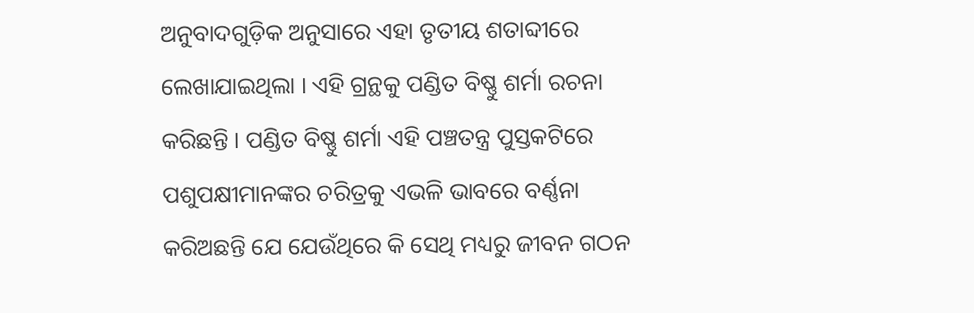ଅନୁବାଦଗୁଡ଼ିକ ଅନୁସାରେ ଏହା ତୃତୀୟ ଶତାବ୍ଦୀରେ ଲେଖାଯାଇଥିଲା । ଏହି ଗ୍ରନ୍ଥକୁ ପଣ୍ଡିତ ବିଷ୍ଣୁ ଶର୍ମା ରଚନା କରିଛନ୍ତି । ପଣ୍ଡିତ ବିଷ୍ଣୁ ଶର୍ମା ଏହି ପଞ୍ଚତନ୍ତ୍ର ପୁସ୍ତକଟିରେ ପଶୁପକ୍ଷୀମାନଙ୍କର ଚରିତ୍ରକୁ ଏଭଳି ଭାବରେ ବର୍ଣ୍ଣନା କରିଅଛନ୍ତି ଯେ ଯେଉଁଥିରେ କି ସେଥି ମଧ୍ୟରୁ ଜୀବନ ଗଠନ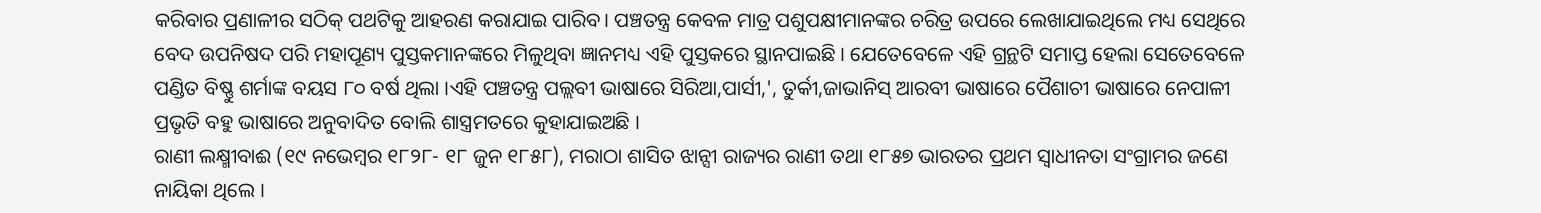କରିବାର ପ୍ରଣାଳୀର ସଠିକ୍ ପଥଟିକୁ ଆହରଣ କରାଯାଇ ପାରିବ। ପଞ୍ଚତନ୍ତ୍ର କେବଳ ମାତ୍ର ପଶୁପକ୍ଷୀମାନଙ୍କର ଚରିତ୍ର ଉପରେ ଲେଖାଯାଇଥିଲେ ମଧ୍ୟ ସେଥିରେ ବେଦ ଉପନିଷଦ ପରି ମହାପୂଣ୍ୟ ପୁସ୍ତକମାନଙ୍କରେ ମିଳୁଥିବା ଜ୍ଞାନମଧ୍ୟ ଏହି ପୁସ୍ତକରେ ସ୍ଥାନପାଇଛି । ଯେତେବେଳେ ଏହି ଗ୍ରନ୍ଥଟି ସମାପ୍ତ ହେଲା ସେତେବେଳେ ପଣ୍ଡିତ ବିଷ୍ଣୁ ଶର୍ମାଙ୍କ ବୟସ ୮୦ ବର୍ଷ ଥିଲା ।ଏହି ପଞ୍ଚତନ୍ତ୍ର ପଲ୍ଲବୀ ଭାଷାରେ ସିରିଆ,ପାର୍ସୀ,', ତୁର୍କୀ,ଜାଭାନିସ୍ ଆରବୀ ଭାଷାରେ ପୈଶାଚୀ ଭାଷାରେ ନେପାଳୀ ପ୍ରଭୃତି ବହୁ ଭାଷାରେ ଅନୁବାଦିତ ବୋଲି ଶାସ୍ତ୍ରମତରେ କୁହାଯାଇଅଛି ।
ରାଣୀ ଲକ୍ଷ୍ମୀବାଈ (୧୯ ନଭେମ୍ବର ୧୮୨୮- ୧୮ ଜୁନ ୧୮୫୮), ମରାଠା ଶାସିତ ଝାନ୍ସୀ ରାଜ୍ୟର ରାଣୀ ତଥା ୧୮୫୭ ଭାରତର ପ୍ରଥମ ସ୍ୱାଧୀନତା ସଂଗ୍ରାମର ଜଣେ ନାୟିକା ଥିଲେ ।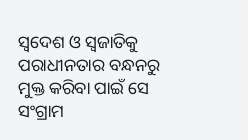ସ୍ୱଦେଶ ଓ ସ୍ୱଜାତିକୁ ପରାଧୀନତାର ବନ୍ଧନରୁ ମୁକ୍ତ କରିବା ପାଇଁ ସେ ସଂଗ୍ରାମ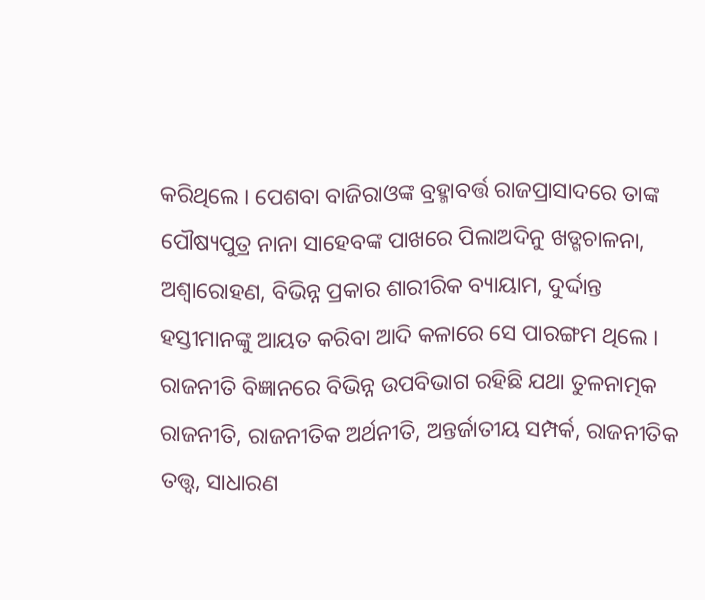କରିଥିଲେ । ପେଶବା ବାଜିରାଓଙ୍କ ବ୍ରହ୍ମାବର୍ତ୍ତ ରାଜପ୍ରାସାଦରେ ତାଙ୍କ ପୌଷ୍ୟପୁତ୍ର ନାନା ସାହେବଙ୍କ ପାଖରେ ପିଲାଅଦିନୁ ଖଡ୍ଗଚାଳନା, ଅଶ୍ୱାରୋହଣ, ବିଭିନ୍ନ ପ୍ରକାର ଶାରୀରିକ ବ୍ୟାୟାମ, ଦୁର୍ଦ୍ଦାନ୍ତ ହସ୍ତୀମାନଙ୍କୁ ଆୟତ କରିବା ଆଦି କଳାରେ ସେ ପାରଙ୍ଗମ ଥିଲେ ।
ରାଜନୀତି ବିଜ୍ଞାନରେ ବିଭିନ୍ନ ଉପବିଭାଗ ରହିଛି ଯଥା ତୁଳନାତ୍ମକ ରାଜନୀତି, ରାଜନୀତିକ ଅର୍ଥନୀତି, ଅନ୍ତର୍ଜାତୀୟ ସମ୍ପର୍କ, ରାଜନୀତିକ ତତ୍ତ୍ୱ, ସାଧାରଣ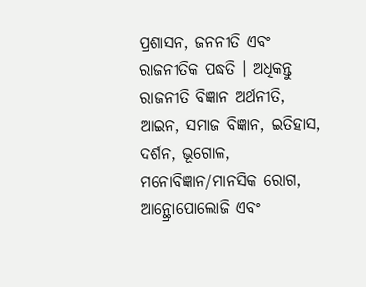ପ୍ରଶାସନ, ଜନନୀତି ଏବଂ ରାଜନୀତିକ ପଦ୍ଧତି । ଅଧିକନ୍ତୁ ରାଜନୀତି ବିଜ୍ଞାନ ଅର୍ଥନୀତି, ଆଇନ, ସମାଜ ବିଜ୍ଞାନ, ଇତିହାସ, ଦର୍ଶନ, ଭୂଗୋଳ, ମନୋବିଜ୍ଞାନ/ମାନସିକ ରୋଗ, ଆନ୍ଥ୍ରୋପୋଲୋଜି ଏବଂ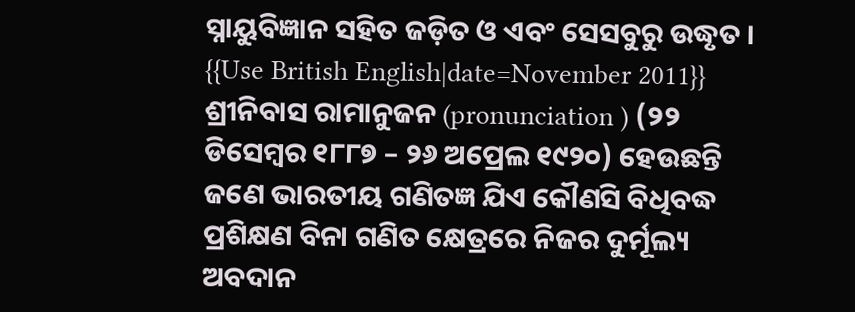ସ୍ନାୟୁବିଜ୍ଞାନ ସହିତ ଜଡ଼ିତ ଓ ଏବଂ ସେସବୁରୁ ଉଦ୍ଧୃତ ।
{{Use British English|date=November 2011}} ଶ୍ରୀନିବାସ ରାମାନୁଜନ (pronunciation ) (୨୨ ଡିସେମ୍ବର ୧୮୮୭ – ୨୬ ଅପ୍ରେଲ ୧୯୨୦) ହେଉଛନ୍ତି ଜଣେ ଭାରତୀୟ ଗଣିତଜ୍ଞ ଯିଏ କୌଣସି ବିଧିବଦ୍ଧ ପ୍ରଶିକ୍ଷଣ ବିନା ଗଣିତ କ୍ଷେତ୍ରରେ ନିଜର ଦୁର୍ମୂଲ୍ୟ ଅବଦାନ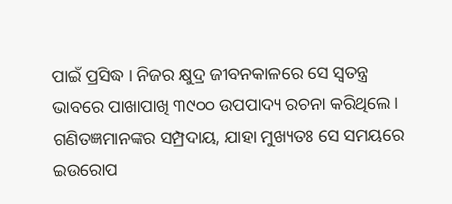ପାଇଁ ପ୍ରସିଦ୍ଧ । ନିଜର କ୍ଷୁଦ୍ର ଜୀବନକାଳରେ ସେ ସ୍ୱତନ୍ତ୍ର ଭାବରେ ପାଖାପାଖି ୩୯୦୦ ଉପପାଦ୍ୟ ରଚନା କରିଥିଲେ। ଗଣିତଜ୍ଞମାନଙ୍କର ସମ୍ପ୍ରଦାୟ, ଯାହା ମୁଖ୍ୟତଃ ସେ ସମୟରେ ଇଉରୋପ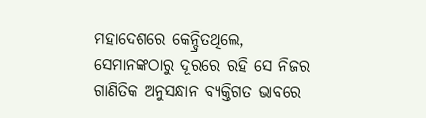ମହାଦେଶରେ କେନ୍ଦ୍ରିତଥିଲେ, ସେମାନଙ୍କଠାରୁ ଦୂରରେ ରହି ସେ ନିଜର ଗାଣିତିକ ଅନୁସନ୍ଧାନ ବ୍ୟକ୍ତିଗତ ଭାବରେ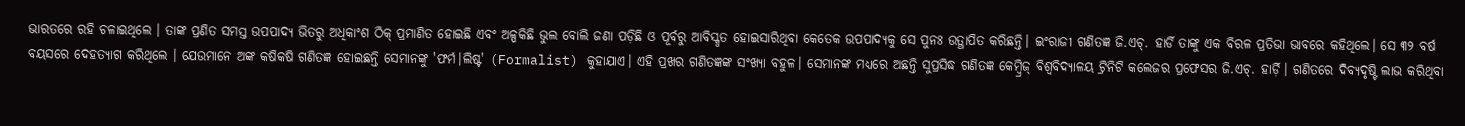ଭାରତରେ ରହି ଚଳାଇଥିଲେ । ତାଙ୍କ ପ୍ରଣିତ ସମସ୍ତ ଉପପାଦ୍ୟ ଭିତରୁ ଅଧିକାଂଶ ଠିକ୍ ପ୍ରମାଣିତ ହୋଇଛି ଏବଂ ଅଳ୍ପକିଛି ଭୁଲ ବୋଲି ଜଣା ପଡ଼ିଛି ଓ ପୂର୍ବରୁ ଆବିସ୍କୃତ ହୋଇସାରିଥିବା କେତେକ ଉପପାଦ୍ୟକୁ ସେ ପୁନଃ ଉତ୍ଥାପିତ କରିଛନ୍ତି। ଇଂରାଜୀ ଗଣିତଜ୍ଞ ଜି.ଏଚ୍. ହାର୍ଡି ତାଙ୍କୁ ଏକ ବିରଳ ପ୍ରତିଭା ଭାବରେ କହିଥିଲେ। ସେ ୩୨ ବର୍ଷ ବୟସରେ ଦେହତ୍ୟାଗ କରିଥିଲେ । ଯେଉମାନେ ଅଙ୍କ କଷିକଷି ଗଣିତଜ୍ଞ ହୋଇଛନ୍ତି ସେମାନଙ୍କୁ 'ଫର୍ମ।ଲିଷ୍ଟ' (Formalist) କୁହାଯାଏ। ଏହି ପ୍ରଖର ଗଣିତଜ୍ଞଙ୍କ ସଂଖ୍ୟା ବହୁଳ। ସେମାନଙ୍କ ମଧ୍ୟରେ ଅଛନ୍ତି ସୁପ୍ରସିଦ୍ଧ ଗଣିତଜ୍ଞ କେମ୍ବ୍ରିଜ୍ ବିଶ୍ୱବିଦ୍ୟାଳୟ ଟ୍ରିନିଟି କଲେଜର ପ୍ରଫେସର ଜି.ଏଚ୍. ହାର୍ଡ଼ି। ଗଣିତରେ ଦିବ୍ୟଦୃଷ୍ଟି ଲାଭ କରିଥିବା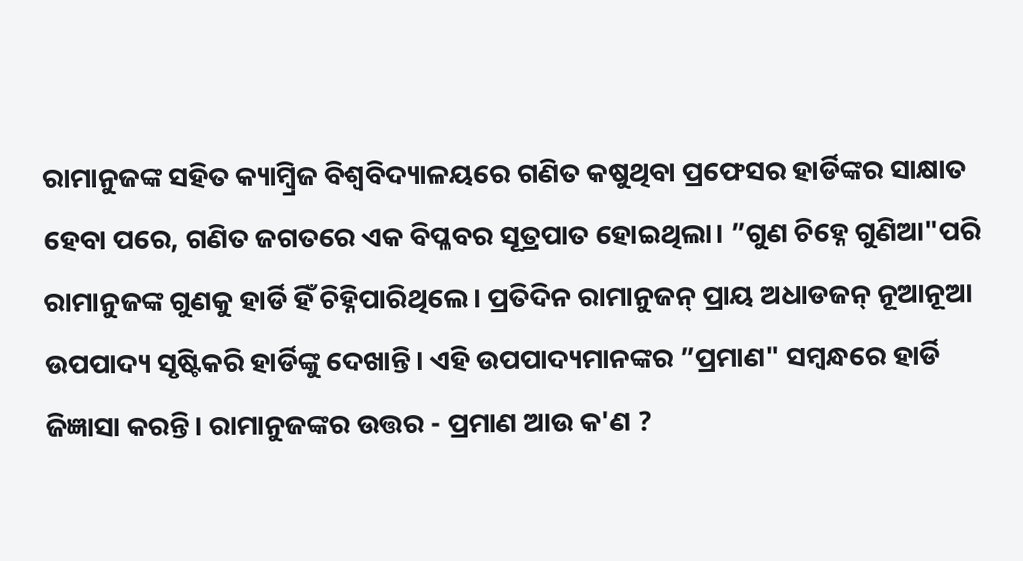ରାମାନୁଜଙ୍କ ସହିତ କ୍ୟାମ୍ବ୍ରିଜ ବିଶ୍ୱବିଦ୍ୟାଳୟରେ ଗଣିତ କଷୁଥିବା ପ୍ରଫେସର ହାର୍ଡିଙ୍କର ସାକ୍ଷାତ ହେବା ପରେ, ଗଣିତ ଜଗତରେ ଏକ ବିପ୍ଳବର ସୂତ୍ରପାତ ହୋଇଥିଲା। ”ଗୁଣ ଚିହ୍ନେ ଗୁଣିଆ"ପରି ରାମାନୁଜଙ୍କ ଗୁଣକୁ ହାର୍ଡି ହିଁ ଚିହ୍ନିପାରିଥିଲେ। ପ୍ରତିଦିନ ରାମାନୁଜନ୍ ପ୍ରାୟ ଅଧାଡଜନ୍ ନୂଆନୂଆ ଉପପାଦ୍ୟ ସୃଷ୍ଟିକରି ହାର୍ଡିଙ୍କୁ ଦେଖାନ୍ତି। ଏହି ଉପପାଦ୍ୟମାନଙ୍କର ”ପ୍ରମାଣ" ସମ୍ବନ୍ଧରେ ହାର୍ଡି ଜିଜ୍ଞାସା କରନ୍ତି। ରାମାନୁଜଙ୍କର ଉତ୍ତର - ପ୍ରମାଣ ଆଉ କ'ଣ ?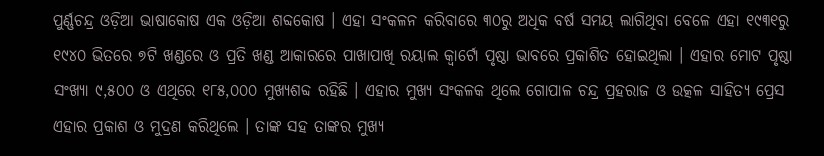ପୁର୍ଣ୍ଣଚନ୍ଦ୍ର ଓଡ଼ିଆ ଭାଷାକୋଷ ଏକ ଓଡ଼ିଆ ଶବ୍ଦକୋଷ । ଏହା ସଂକଳନ କରିବାରେ ୩୦ରୁ ଅଧିକ ବର୍ଷ ସମୟ ଲାଗିଥିବା ବେଳେ ଏହା ୧୯୩୧ରୁ ୧୯୪୦ ଭିତରେ ୭ଟି ଖଣ୍ଡରେ ଓ ପ୍ରତି ଖଣ୍ଡ ଆକାରରେ ପାଖାପାଖି ରୟାଲ କ୍ୱାର୍ଟୋ ପୃଷ୍ଠା ଭାବରେ ପ୍ରକାଶିତ ହୋଇଥିଲା । ଏହାର ମୋଟ ପୃଷ୍ଠା ସଂଖ୍ୟା ୯,୫୦୦ ଓ ଏଥିରେ ୧୮୫,୦୦୦ ମୁଖ୍ୟଶବ୍ଦ ରହିଛି । ଏହାର ମୁଖ୍ୟ ସଂକଳକ ଥିଲେ ଗୋପାଳ ଚନ୍ଦ୍ର ପ୍ରହରାଜ ଓ ଉତ୍କଳ ସାହିତ୍ୟ ପ୍ରେସ ଏହାର ପ୍ରକାଶ ଓ ମୁଦ୍ରଣ କରିଥିଲେ । ତାଙ୍କ ସହ ତାଙ୍କର ମୁଖ୍ୟ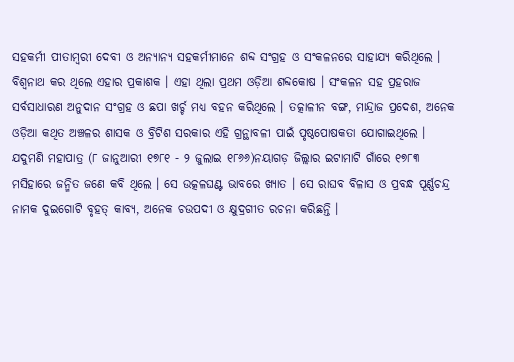ସହକର୍ମୀ ପୀତାମ୍ବରୀ ଦେବୀ ଓ ଅନ୍ୟାନ୍ୟ ସହକର୍ମୀମାନେ ଶବ୍ଦ ସଂଗ୍ରହ ଓ ସଂକଳନରେ ସାହାଯ୍ୟ କରିଥିଲେ । ବିଶ୍ୱନାଥ କର ଥିଲେ ଏହାର ପ୍ରକାଶକ । ଏହା ଥିଲା ପ୍ରଥମ ଓଡ଼ିଆ ଶବ୍ଦକୋଷ । ସଂକଳନ ସହ ପ୍ରହରାଜ ସର୍ବସାଧାରଣ ଅନୁଦାନ ସଂଗ୍ରହ ଓ ଛପା ଖର୍ଚ୍ଚ ମଧ୍ୟ ବହନ କରିଥିଲେ । ତତ୍କାଳୀନ ବଙ୍ଗ, ମାନ୍ଦ୍ରାଜ ପ୍ରଦେଶ, ଅନେକ ଓଡ଼ିଆ କଥିତ ଅଞ୍ଚଳର ଶାସକ ଓ ବ୍ରିଟିଶ ସରକାର ଏହି ଗ୍ରନ୍ଥାବଳୀ ପାଇଁ ପୃଷ୍ଠପୋଷକତା ଯୋଗାଇଥିଲେ ।
ଯଦୁମଣି ମହାପାତ୍ର (୮ ଜାନୁଆରୀ ୧୭୮୧ - ୨ ଜୁଲାଇ ୧୮୬୬)ନୟାଗଡ଼ ଜିଲ୍ଲାର ଇଟାମାଟି ଗାଁରେ ୧୭୮୩ ମସିହାରେ ଜନ୍ମିତ ଜଣେ କବି ଥିଲେ । ସେ ଉତ୍କଳଘଣ୍ଟ ଭାବରେ ଖ୍ୟାତ । ସେ ରାଘବ ବିଳାସ ଓ ପ୍ରବନ୍ଧ ପୂର୍ଣ୍ଣଚନ୍ଦ୍ର ନାମକ ଦୁଇଗୋଟି ବୃହତ୍ କାବ୍ୟ, ଅନେକ ଚଉପଦୀ ଓ କ୍ଷୁଦ୍ରଗୀତ ରଚନା କରିଛନ୍ତି ।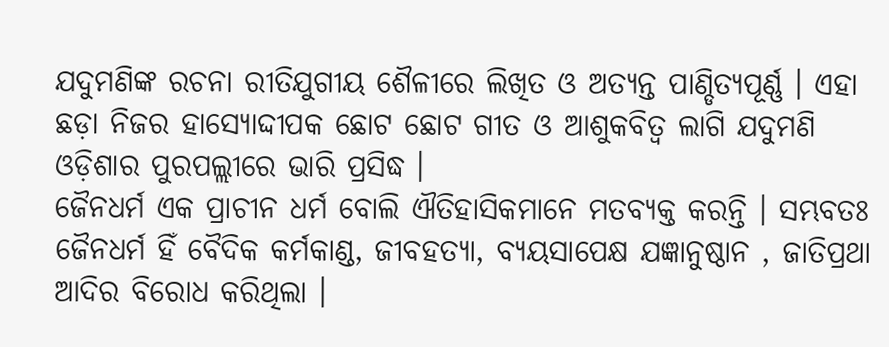ଯଦୁମଣିଙ୍କ ରଚନା ରୀତିଯୁଗୀୟ ଶୈଳୀରେ ଲିଖିତ ଓ ଅତ୍ୟନ୍ତ ପାଣ୍ଡିତ୍ୟପୂର୍ଣ୍ଣ । ଏହା ଛଡ଼ା ନିଜର ହାସ୍ୟୋଦ୍ଦୀପକ ଛୋଟ ଛୋଟ ଗୀତ ଓ ଆଶୁକବିତ୍ୱ ଲାଗି ଯଦୁମଣି ଓଡ଼ିଶାର ପୁରପଲ୍ଲୀରେ ଭାରି ପ୍ରସିଦ୍ଧ ।
ଜୈନଧର୍ମ ଏକ ପ୍ରାଚୀନ ଧର୍ମ ବୋଲି ଐତିହାସିକମାନେ ମତବ୍ୟକ୍ତ କରନ୍ତି । ସମ୍ଭବତଃ ଜୈନଧର୍ମ ହିଁ ବୈଦିକ କର୍ମକାଣ୍ଡ, ଜୀବହତ୍ୟା, ବ୍ୟୟସାପେକ୍ଷ ଯଜ୍ଞାନୁଷ୍ଠାନ , ଜାତିପ୍ରଥା ଆଦିର ବିରୋଧ କରିଥିଲା ।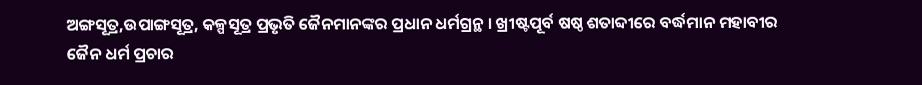ଅଙ୍ଗସୂତ୍ର,ଉପାଙ୍ଗସୂତ୍ର, କଳ୍ପସୂତ୍ର ପ୍ରଭୃତି ଜୈନମାନଙ୍କର ପ୍ରଧାନ ଧର୍ମଗ୍ରନ୍ଥ । ଖ୍ରୀଷ୍ଟପୂର୍ବ ଷଷ୍ଠ ଶତାବ୍ଦୀରେ ବର୍ଦ୍ଧମାନ ମହାବୀର ଜୈନ ଧର୍ମ ପ୍ରଚାର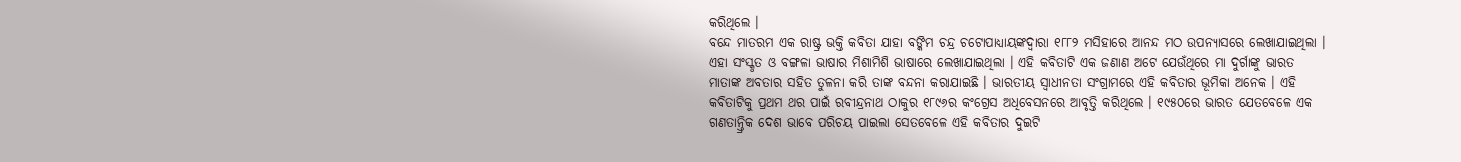କରିଥିଲେ ।
ବନ୍ଦେ ମାତରମ ଏକ ରାଷ୍ଟ୍ର ଭକ୍ତି କବିତା ଯାହା ବଙ୍କିମ ଚନ୍ଦ୍ର ଚଟୋପାଧ୍ୟାୟଙ୍କଦ୍ୱାରା ୧୮୮୨ ମସିହାରେ ଆନନ୍ଦ ମଠ ଉପନ୍ୟାସରେ ଲେଖାଯାଇଥିଲା । ଏହା ସଂସ୍କୃତ ଓ ବଙ୍ଗଳା ଭାଷାର ମିଶାମିଶି ଭାଷାରେ ଲେଖାଯାଇଥିଲା । ଏହି କବିତାଟି ଏକ ଜଣାଣ ଅଟେ ଯେଉଁଥିରେ ମା ଦୁର୍ଗାଙ୍କୁ ଭାରତ ମାତାଙ୍କ ଅବତାର ସହିତ ତୁଳନା କରି ତାଙ୍କ ବନ୍ଦନା କରାଯାଇଛି । ଭାରତୀୟ ସ୍ୱାଧୀନତା ସଂଗ୍ରାମରେ ଏହି କବିତାର ଭୂମିକା ଅନେକ । ଏହି କବିତାଟିକୁ ପ୍ରଥମ ଥର ପାଇଁ ରବୀନ୍ଦ୍ରନାଥ ଠାକୁର ୧୮୯୬ର କଂଗ୍ରେସ ଅଧିବେସନରେ ଆବୃତ୍ତି କରିଥିଲେ । ୧୯୫୦ରେ ଭାରତ ଯେତବେଳେ ଏକ ଗଣତାନ୍ତ୍ରିକ ଦେଶ ଭାବେ ପରିଚୟ ପାଇଲା ସେତବେଳେ ଏହି କବିତାର ଦୁଇଟି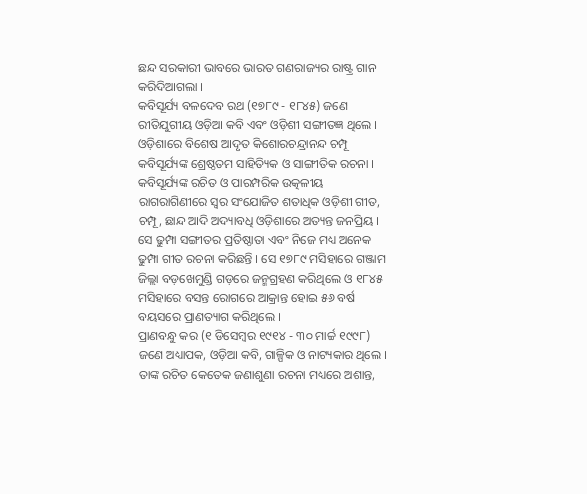ଛନ୍ଦ ସରକାରୀ ଭାବରେ ଭାରତ ଗଣରାଜ୍ୟର ରାଷ୍ଟ୍ର ଗାନ କରିଦିଆଗଲା ।
କବିସୂର୍ଯ୍ୟ ବଳଦେବ ରଥ (୧୭୮୯ - ୧୮୪୫) ଜଣେ ରୀତିଯୁଗୀୟ ଓଡ଼ିଆ କବି ଏବଂ ଓଡ଼ିଶୀ ସଙ୍ଗୀତଜ୍ଞ ଥିଲେ । ଓଡ଼ିଶାରେ ବିଶେଷ ଆଦୃତ କିଶୋରଚନ୍ଦ୍ରାନନ୍ଦ ଚମ୍ପୂ କବିସୂର୍ଯ୍ୟଙ୍କ ଶ୍ରେଷ୍ଠତମ ସାହିତ୍ୟିକ ଓ ସାଙ୍ଗୀତିକ ରଚନା । କବିସୂର୍ଯ୍ୟଙ୍କ ରଚିତ ଓ ପାରମ୍ପରିକ ଉତ୍କଳୀୟ ରାଗରାଗିଣୀରେ ସ୍ୱର ସଂଯୋଜିତ ଶତାଧିକ ଓଡ଼ିଶୀ ଗୀତ, ଚମ୍ପୂ, ଛାନ୍ଦ ଆଦି ଅଦ୍ୟାବଧି ଓଡ଼ିଶାରେ ଅତ୍ୟନ୍ତ ଜନପ୍ରିୟ । ସେ ଢୁମ୍ପା ସଙ୍ଗୀତର ପ୍ରତିଷ୍ଠାତା ଏବଂ ନିଜେ ମଧ୍ୟ ଅନେକ ଢୁମ୍ପା ଗୀତ ରଚନା କରିଛନ୍ତି । ସେ ୧୭୮୯ ମସିହାରେ ଗଞ୍ଜାମ ଜିଲ୍ଲା ବଡ଼ଖେମୁଣ୍ଡି ଗଡ଼ରେ ଜନ୍ମଗ୍ରହଣ କରିଥିଲେ ଓ ୧୮୪୫ ମସିହାରେ ବସନ୍ତ ରୋଗରେ ଆକ୍ରାନ୍ତ ହୋଇ ୫୬ ବର୍ଷ ବୟସରେ ପ୍ରାଣତ୍ୟାଗ କରିଥିଲେ ।
ପ୍ରାଣବନ୍ଧୁ କର (୧ ଡିସେମ୍ବର ୧୯୧୪ - ୩୦ ମାର୍ଚ୍ଚ ୧୯୯୮) ଜଣେ ଅଧ୍ୟାପକ, ଓଡ଼ିଆ କବି, ଗାଳ୍ପିକ ଓ ନାଟ୍ୟକାର ଥିଲେ । ତାଙ୍କ ରଚିତ କେତେକ ଜଣାଶୁଣା ରଚନା ମଧ୍ୟରେ ଅଶାନ୍ତ,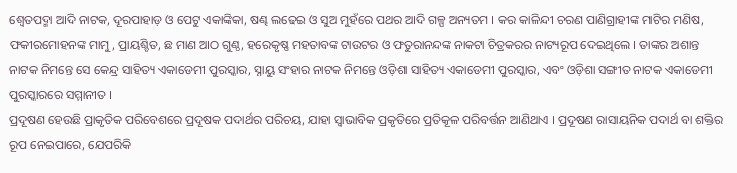ଶ୍ୱେତପଦ୍ମା ଆଦି ନାଟକ, ଦୂରପାହାଡ଼ ଓ ପେଟୁ ଏକାଙ୍କିକା, ଷଣ୍ଢ ଲଢେଇ ଓ ସୁଅ ମୁହଁରେ ପଥର ଆଦି ଗଳ୍ପ ଅନ୍ୟତମ । କର କାଳିନ୍ଦୀ ଚରଣ ପାଣିଗ୍ରାହୀଙ୍କ ମାଟିର ମଣିଷ, ଫକୀରମୋହନଙ୍କ ମାମୁ, ପ୍ରାୟଶ୍ଚିତ, ଛ ମାଣ ଆଠ ଗୁଣ୍ଠ, ହରେକୃଷ୍ଣ ମହତାବଙ୍କ ଟାଉଟର ଓ ଫତୁରାନନ୍ଦଙ୍କ ନାକଟା ଚିତ୍ରକରର ନାଟ୍ୟରୂପ ଦେଇଥିଲେ । ତାଙ୍କର ଅଶାନ୍ତ ନାଟକ ନିମନ୍ତେ ସେ କେନ୍ଦ୍ର ସାହିତ୍ୟ ଏକାଡେମୀ ପୁରସ୍କାର, ସ୍ନାୟୁ ସଂହାର ନାଟକ ନିମନ୍ତେ ଓଡ଼ିଶା ସାହିତ୍ୟ ଏକାଡେମୀ ପୁରସ୍କାର, ଏବଂ ଓଡ଼ିଶା ସଙ୍ଗୀତ ନାଟକ ଏକାଡେମୀ ପୁରସ୍କାରରେ ସମ୍ମାନୀତ ।
ପ୍ରଦୂଷଣ ହେଉଛି ପ୍ରାକୃତିକ ପରିବେଶରେ ପ୍ରଦୂଷକ ପଦାର୍ଥର ପରିଚୟ, ଯାହା ସ୍ୱାଭାବିକ ପ୍ରକୃତିରେ ପ୍ରତିକୂଳ ପରିବର୍ତ୍ତନ ଆଣିଥାଏ । ପ୍ରଦୂଷଣ ରାସାୟନିକ ପଦାର୍ଥ ବା ଶକ୍ତିର ରୂପ ନେଇପାରେ, ଯେପରିକି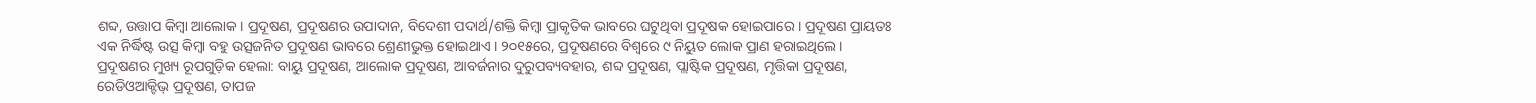ଶବ୍ଦ, ଉତ୍ତାପ କିମ୍ବା ଆଲୋକ । ପ୍ରଦୂଷଣ, ପ୍ରଦୂଷଣର ଉପାଦାନ, ବିଦେଶୀ ପଦାର୍ଥ/ଶକ୍ତି କିମ୍ବା ପ୍ରାକୃତିକ ଭାବରେ ଘଟୁଥିବା ପ୍ରଦୂଷକ ହୋଇପାରେ । ପ୍ରଦୂଷଣ ପ୍ରାୟତଃ ଏକ ନିର୍ଦ୍ଧିଷ୍ଟ ଉତ୍ସ କିମ୍ବା ବହୁ ଉତ୍ସଜନିତ ପ୍ରଦୂଷଣ ଭାବରେ ଶ୍ରେଣୀଭୁକ୍ତ ହୋଇଥାଏ । ୨୦୧୫ରେ, ପ୍ରଦୂଷଣରେ ବିଶ୍ୱରେ ୯ ନିୟୁତ ଲୋକ ପ୍ରାଣ ହରାଇଥିଲେ। ପ୍ରଦୂଷଣର ମୁଖ୍ୟ ରୂପଗୁଡ଼ିକ ହେଲା: ବାୟୁ ପ୍ରଦୂଷଣ, ଆଲୋକ ପ୍ରଦୂଷଣ, ଆବର୍ଜନାର ଦୁରୁପବ୍ୟବହାର, ଶବ୍ଦ ପ୍ରଦୂଷଣ, ପ୍ଲାଷ୍ଟିକ ପ୍ରଦୂଷଣ, ମୃତ୍ତିକା ପ୍ରଦୂଷଣ, ରେଡିଓଆକ୍ଟିଭ୍ ପ୍ରଦୂଷଣ, ତାପଜ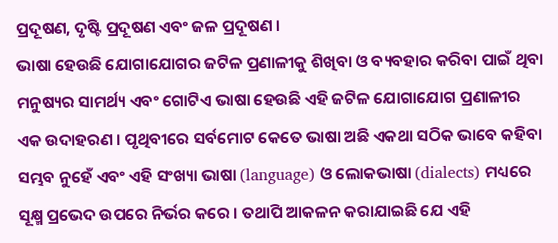ପ୍ରଦୂଷଣ, ଦୃଷ୍ଟି ପ୍ରଦୂଷଣ ଏବଂ ଜଳ ପ୍ରଦୂଷଣ ।
ଭାଷା ହେଉଛି ଯୋଗାଯୋଗର ଜଟିଳ ପ୍ରଣାଳୀକୁ ଶିଖିବା ଓ ବ୍ୟବହାର କରିବା ପାଇଁ ଥିବା ମନୁଷ୍ୟର ସାମର୍ଥ୍ୟ ଏବଂ ଗୋଟିଏ ଭାଷା ହେଉଛି ଏହି ଜଟିଳ ଯୋଗାଯୋଗ ପ୍ରଣାଳୀର ଏକ ଉଦାହରଣ । ପୃଥିବୀରେ ସର୍ବମୋଟ କେତେ ଭାଷା ଅଛି ଏକଥା ସଠିକ ଭାବେ କହିବା ସମ୍ଭବ ନୁହେଁ ଏବଂ ଏହି ସଂଖ୍ୟା ଭାଷା (language) ଓ ଲୋକଭାଷା (dialects) ମଧ୍ୟରେ ସୂକ୍ଷ୍ମ ପ୍ରଭେଦ ଉପରେ ନିର୍ଭର କରେ । ତଥାପି ଆକଳନ କରାଯାଇଛି ଯେ ଏହି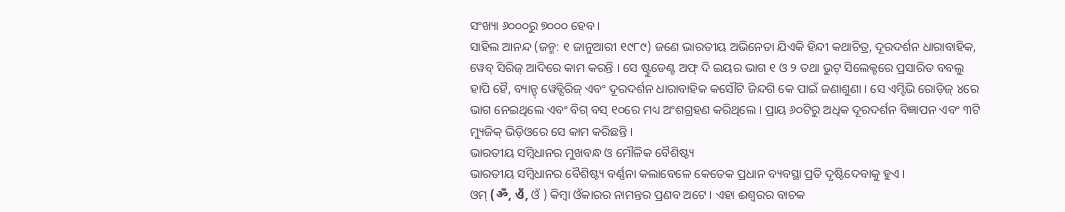ସଂଖ୍ୟା ୬୦୦୦ରୁ ୭୦୦୦ ହେବ ।
ସାହିଲ ଆନନ୍ଦ (ଜନ୍ମ: ୧ ଜାନୁଆରୀ ୧୯୮୯) ଜଣେ ଭାରତୀୟ ଅଭିନେତା ଯିଏକି ହିନ୍ଦୀ କଥାଚିତ୍ର, ଦୂରଦର୍ଶନ ଧାରାବାହିକ, ୱେବ୍ ସିରିଜ୍ ଆଦିରେ କାମ କରନ୍ତି । ସେ ଷ୍ଟୁଡେଣ୍ଟ ଅଫ୍ ଦି ଇୟର ଭାଗ ୧ ଓ ୨ ତଥା ଭୁଟ୍ ସିଲେକ୍ଟରେ ପ୍ରସାରିତ ବବଲୁ ହାପି ହୈ, ବ୍ୟାନ୍ଡ୍ ୱେବ୍ସିରିଜ୍ ଏବଂ ଦୂରଦର୍ଶନ ଧାରାବାହିକ କସୌଟି ଜିନ୍ଦଗି କେ ପାଇଁ ଜଣାଶୁଣା । ସେ ଏମ୍ଟିଭି ରୋଡ଼ିଜ୍ ୪ରେ ଭାଗ ନେଇଥିଲେ ଏବଂ ବିଗ୍ ବସ୍ ୧୦ରେ ମଧ୍ୟ ଅଂଶଗ୍ରହଣ କରିଥିଲେ । ପ୍ରାୟ ୬୦ଟିରୁ ଅଧିକ ଦୂରଦର୍ଶନ ବିଜ୍ଞାପନ ଏବଂ ୩ଟି ମ୍ୟୁଜିକ୍ ଭିଡ଼ିଓରେ ସେ କାମ କରିଛନ୍ତି ।
ଭାରତୀୟ ସମ୍ବିଧାନର ମୁଖବନ୍ଧ ଓ ମୌଳିକ ବୈଶିଷ୍ଟ୍ୟ
ଭାରତୀୟ ସମ୍ବିଧାନର ବୈଶିଷ୍ଟ୍ୟ ବର୍ଣ୍ଣନା କଲାବେଳେ କେତେକ ପ୍ରଧାନ ବ୍ୟବସ୍ଥା ପ୍ରତି ଦୃଷ୍ଟିଦେବାକୁ ହୁଏ ।
ଓମ୍ (ॐ, ওঁ, ଓଁ ) କିମ୍ବା ଓଁକାରର ନାମନ୍ତର ପ୍ରଣବ ଅଟେ । ଏହା ଈଶ୍ୱରର ବାଚକ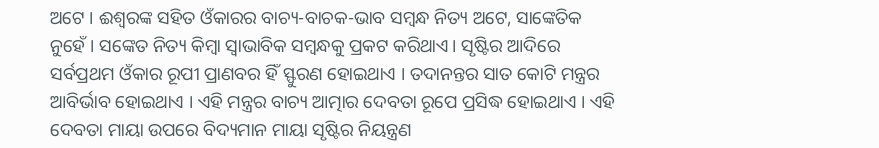ଅଟେ । ଈଶ୍ୱରଙ୍କ ସହିତ ଓଁକାରର ବାଚ୍ୟ-ବାଚକ-ଭାବ ସମ୍ବନ୍ଧ ନିତ୍ୟ ଅଟେ, ସାଙ୍କେତିକ ନୁହେଁ । ସଙ୍କେତ ନିତ୍ୟ କିମ୍ବା ସ୍ୱାଭାବିକ ସମ୍ବନ୍ଧକୁ ପ୍ରକଟ କରିଥାଏ। ସୃଷ୍ଟିର ଆଦିରେ ସର୍ବପ୍ରଥମ ଓଁକାର ରୂପୀ ପ୍ରାଣବର ହିଁ ସ୍ଫୁରଣ ହୋଇଥାଏ । ତଦାନନ୍ତର ସାତ କୋଟି ମନ୍ତ୍ରର ଆବିର୍ଭାବ ହୋଇଥାଏ । ଏହି ମନ୍ତ୍ରର ବାଚ୍ୟ ଆତ୍ମାର ଦେବତା ରୂପେ ପ୍ରସିଦ୍ଧ ହୋଇଥାଏ । ଏହି ଦେବତା ମାୟା ଉପରେ ବିଦ୍ୟମାନ ମାୟା ସୃଷ୍ଟିର ନିୟନ୍ତ୍ରଣ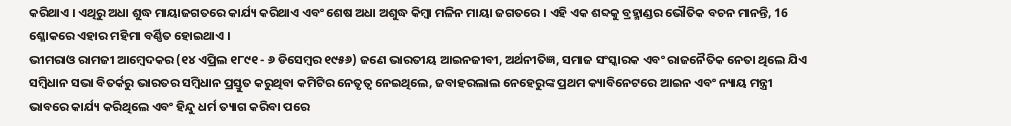କରିଥାଏ । ଏଥିରୁ ଅଧା ଶୁଦ୍ଧ ମାୟାଜଗତରେ କାର୍ଯ୍ୟ କରିଥାଏ ଏବଂ ଶେଷ ଅଧା ଅଶୁଦ୍ଧ କିମ୍ବା ମଳିନ ମାୟା ଜଗତରେ । ଏହି ଏକ ଶବ୍ଦକୁ ବ୍ରହ୍ମାଣ୍ଡର ଭୌତିକ ବଚନ ମାନନ୍ତି, 16 ଶ୍ଳୋକରେ ଏହାର ମହିମା ବର୍ଣ୍ଣିତ ହୋଇଥାଏ ।
ଭୀମରାଓ ରାମଜୀ ଆମ୍ବେଦକର (୧୪ ଏପ୍ରିଲ ୧୮୯୧ - ୬ ଡିସେମ୍ବର ୧୯୫୬) ଜଣେ ଭାରତୀୟ ଆଇନଜୀବୀ, ଅର୍ଥନୀତିଜ୍ଞ, ସମାଜ ସଂସ୍କାରକ ଏବଂ ରାଜନୈତିକ ନେତା ଥିଲେ ଯିଏ ସମ୍ବିଧାନ ସଭା ବିତର୍କରୁ ଭାରତର ସମ୍ବିଧାନ ପ୍ରସ୍ତୁତ କରୁଥିବା କମିଟିର ନେତୃତ୍ୱ ନେଇଥିଲେ, ଜବାହରଲାଲ ନେହେରୁଙ୍କ ପ୍ରଥମ କ୍ୟାବିନେଟରେ ଆଇନ ଏବଂ ନ୍ୟାୟ ମନ୍ତ୍ରୀ ଭାବରେ କାର୍ଯ୍ୟ କରିଥିଲେ ଏବଂ ହିନ୍ଦୁ ଧର୍ମ ତ୍ୟାଗ କରିବା ପରେ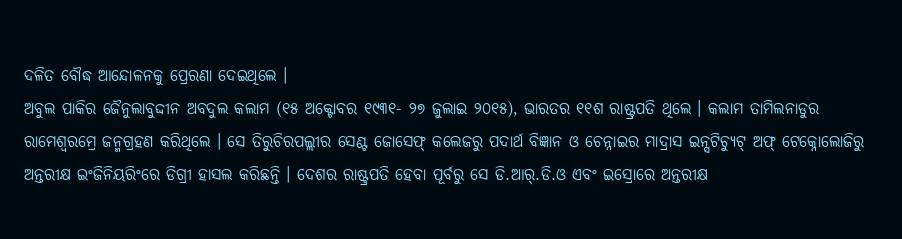ଦଳିତ ବୌଦ୍ଧ ଆନ୍ଦୋଳନକୁ ପ୍ରେରଣା ଦେଇଥିଲେ ।
ଅବୁଲ ପାକିର ଜୈନୁଲାବୁଦ୍ଦୀନ ଅବଦୁଲ କଲାମ (୧୫ ଅକ୍ଟୋବର ୧୯୩୧- ୨୭ ଜୁଲାଇ ୨୦୧୫), ଭାରତର ୧୧ଶ ରାଷ୍ଟ୍ରପତି ଥିଲେ । କଲାମ ତାମିଲନାଡୁର ରାମେଶ୍ୱରମ୍ରେ ଜନ୍ମଗ୍ରହଣ କରିଥିଲେ । ସେ ତିରୁଚିରପଲ୍ଲୀର ସେଣ୍ଟ ଜୋସେଫ୍ କଲେଜରୁ ପଦାର୍ଥ ବିଜ୍ଞାନ ଓ ଚେନ୍ନାଇର ମାଦ୍ରାସ ଇନ୍ସଟିଚ୍ୟୁଟ୍ ଅଫ୍ ଟେକ୍ନୋଲୋଜିରୁ ଅନ୍ତରୀକ୍ଷ ଇଂଜିନିୟରିଂରେ ଡିଗ୍ରୀ ହାସଲ କରିଛନ୍ତି । ଦେଶର ରାଷ୍ଟ୍ରପତି ହେବା ପୂର୍ବରୁ ସେ ଡି.ଆର୍.ଡି.ଓ ଏବଂ ଇସ୍ରୋରେ ଅନ୍ତରୀକ୍ଷ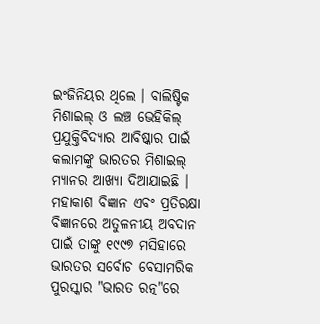ଇଂଜିନିୟର ଥିଲେ । ବାଲିଷ୍ଟିକ ମିଶାଇଲ୍ ଓ ଲଞ୍ଚ ଭେହିକିଲ୍ ପ୍ରଯୁକ୍ତିବିଦ୍ୟାର ଆବିଷ୍କାର ପାଇଁ କଲାମଙ୍କୁ ଭାରତର ମିଶାଇଲ୍ ମ୍ୟାନର ଆଖ୍ୟା ଦିଆଯାଇଛି । ମହାକାଶ ବିଜ୍ଞାନ ଏବଂ ପ୍ରତିରକ୍ଷା ବିଜ୍ଞାନରେ ଅତୁଳନୀୟ ଅବଦାନ ପାଇଁ ତାଙ୍କୁ ୧୯୯୭ ମସିହାରେ ଭାରତର ସର୍ବୋଚ ବେସାମରିକ ପୁରସ୍କାର "ଭାରତ ରତ୍ନ"ରେ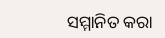ସମ୍ମାନିତ କରା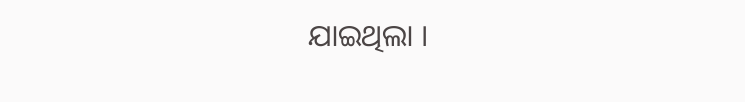ଯାଇଥିଲା ।